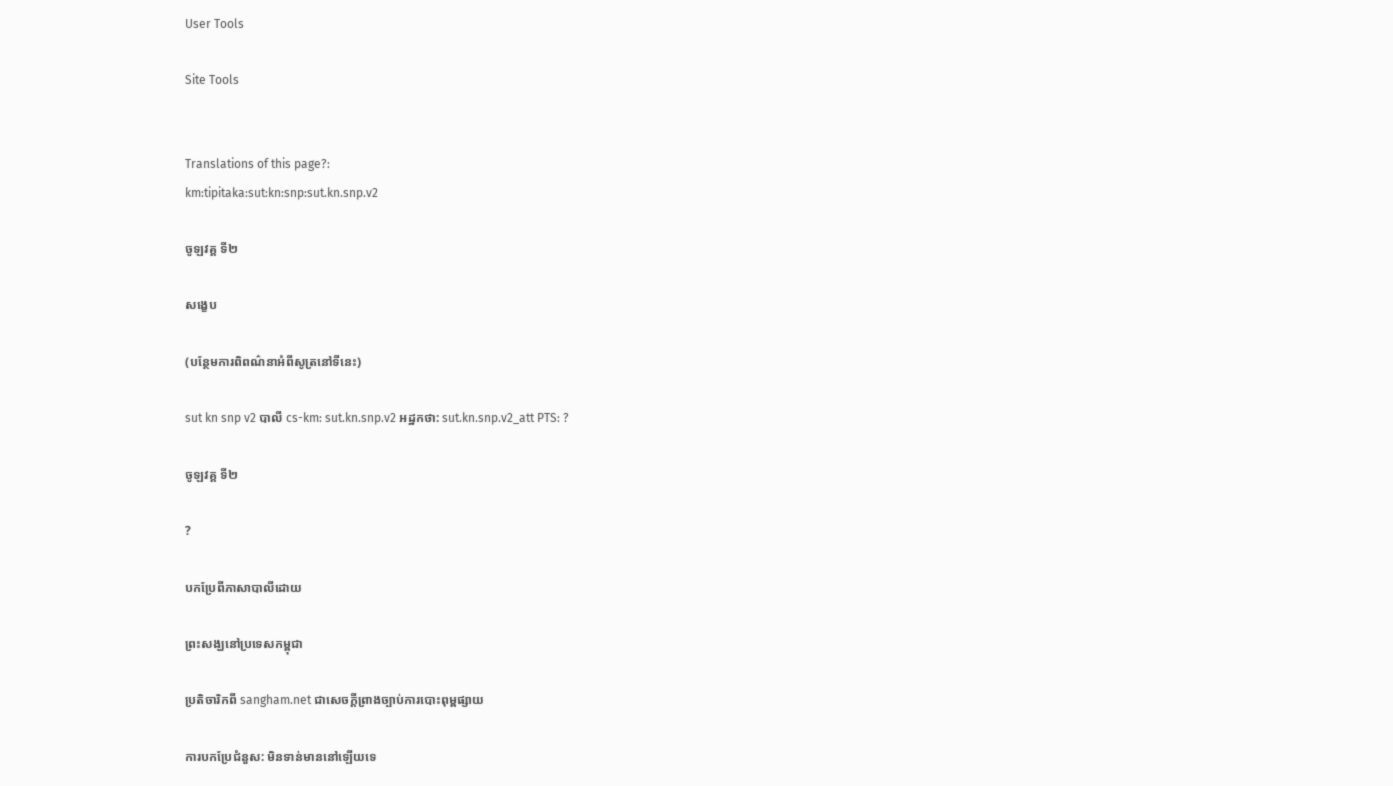User Tools

Site Tools


Translations of this page?:
km:tipitaka:sut:kn:snp:sut.kn.snp.v2

ចូឡវគ្គ ទី២

សង្ខេប

(បន្ថែមការពិពណ៌នាអំពីសូត្រនៅទីនេះ)

sut kn snp v2 បាលី cs-km: sut.kn.snp.v2 អដ្ឋកថា: sut.kn.snp.v2_att PTS: ?

ចូឡវគ្គ ទី២

?

បកប្រែពីភាសាបាលីដោយ

ព្រះសង្ឃនៅប្រទេសកម្ពុជា

ប្រតិចារិកពី sangham.net ជាសេចក្តីព្រាងច្បាប់ការបោះពុម្ពផ្សាយ

ការបកប្រែជំនួស: មិនទាន់មាននៅឡើយទេ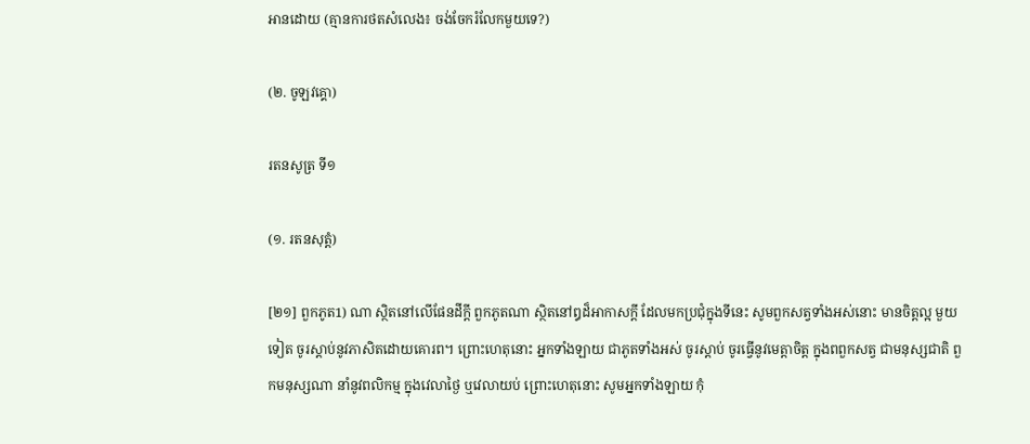អានដោយ (គ្មានការថតសំលេង៖ ចង់ចែករំលែកមួយទេ?)

(២. ចូឡវគ្គោ)

រតនសូត្រ ទី១

(១. រតនសុត្តំ)

[២១] ពួកភូត1) ណា ស្ថិតនៅលើផែនដីក្តី ពួកភូតណា ស្ថិតនៅឰដ៏អាកាសក្តី ដែលមកប្រជុំក្នុងទីនេះ សូមពួកសត្វទាំងអស់នោះ មានចិត្តល្អ មួយទៀត ចូរស្តាប់នូវភាសិតដោយគោរព។ ព្រោះហេតុនោះ អ្នកទាំងឡាយ ជាភូតទាំងអស់ ចូរស្តាប់ ចូរធ្វើនូវមេត្តាចិត្ត ក្នុងពពួកសត្វ ជាមនុស្សជាតិ ពួកមនុស្សណា នាំនូវពលិកម្ម ក្នុងវេលាថ្ងៃ ឬវេលាយប់ ព្រោះហេតុនោះ សូមអ្នកទាំងឡាយ កុំ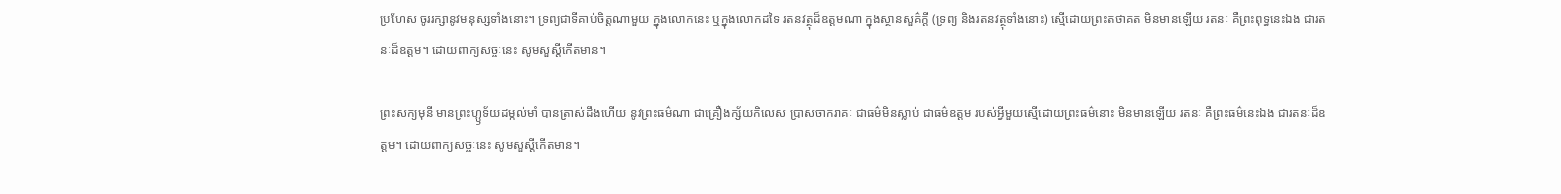ប្រហែស ចូររក្សានូវមនុស្សទាំងនោះ។ ទ្រព្យជាទីគាប់ចិត្តណាមួយ ក្នុងលោកនេះ ឬក្នុងលោកដទៃ រតនវត្ថុដ៏ឧត្តមណា ក្នុងស្ថានសួគ៌ក្តី (ទ្រព្យ និងរតនវត្ថុទាំងនោះ) សើ្មដោយព្រះតថាគត មិនមានឡើយ រតនៈ គឺព្រះពុទ្ធនេះឯង ជារតនៈដ៏ឧត្តម។ ដោយពាក្យសច្ចៈនេះ សូមសួស្តីកើតមាន។

ព្រះសក្យមុនី មានព្រះហ្ឫទ័យដម្កល់មាំ បានត្រាស់ដឹងហើយ នូវព្រះធម៌ណា ជាគ្រឿងក្ស័យកិលេស ប្រាសចាករាគៈ ជាធម៌មិនស្លាប់ ជាធម៌ឧត្តម របស់អ្វីមួយស្មើដោយព្រះធម៌នោះ មិនមានឡើយ រតនៈ គឺព្រះធម៌នេះឯង ជារតនៈដ៏ឧត្តម។ ដោយពាក្យសច្ចៈនេះ សូមសួស្តីកើតមាន។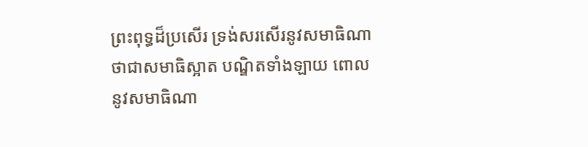ព្រះពុទ្ធដ៏ប្រសើរ ទ្រង់សរសើរនូវសមាធិណា ថាជាសមាធិស្អាត បណ្ឌិតទាំងឡាយ ពោលនូវសមាធិណា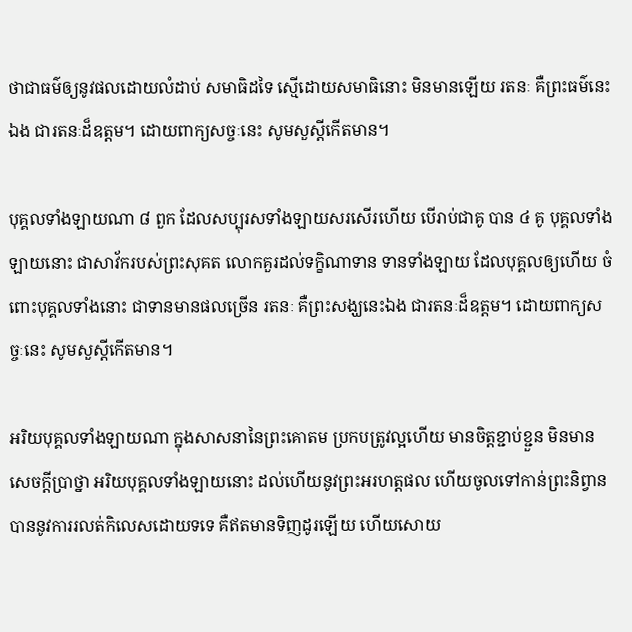ថាជាធម៌ឲ្យនូវផលដោយលំដាប់ សមាធិដទៃ ស្មើដោយសមាធិនោះ មិនមានឡើយ រតនៈ គឺព្រះធម៌នេះឯង ជារតនៈដ៏ឧត្តម។ ដោយពាក្យសច្ចៈនេះ សូមសួស្តីកើតមាន។

បុគ្គលទាំងឡាយណា ៨ ពួក ដែលសប្បុរសទាំងឡាយសរសើរហើយ បើរាប់ជាគូ បាន ៤ គូ បុគ្គលទាំងឡាយនោះ ជាសាវ័ករបស់ព្រះសុគត លោកគួរដល់ទក្ខិណាទាន ទានទាំងឡាយ ដែលបុគ្គលឲ្យហើយ ចំពោះបុគ្គលទាំងនោះ ជាទានមានផលច្រើន រតនៈ គឺព្រះសង្ឃនេះឯង ជារតនៈដ៏ឧត្តម។ ដោយពាក្យសច្ចៈនេះ សូមសួស្តីកើតមាន។

អរិយបុគ្គលទាំងឡាយណា ក្នុងសាសនានៃព្រះគោតម ប្រកបត្រូវល្អហើយ មានចិត្តខ្ជាប់ខ្ជួន មិនមានសេចក្តីប្រាថ្នា អរិយបុគ្គលទាំងឡាយនោះ ដល់ហើយនូវព្រះអរហត្តផល ហើយចូលទៅកាន់ព្រះនិព្វាន បាននូវការរលត់កិលេសដោយទទេ គឺឥតមានទិញដូរឡើយ ហើយសោយ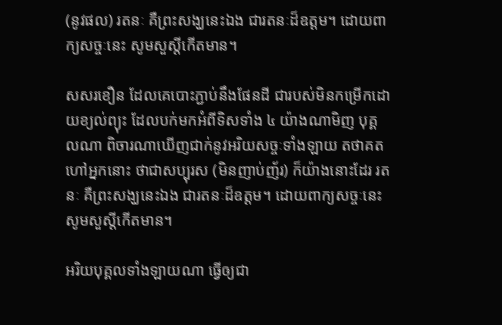(នូវផល) រតនៈ គឺព្រះសង្ឃនេះឯង ជារតនៈដ៏ឧត្តម។ ដោយពាក្យសច្ចៈនេះ សូមសួស្តីកើតមាន។

សសរខឿន ដែលគេបោះភ្ជាប់នឹងផែនដី ជារបស់មិនកម្រើកដោយខ្យល់ព្យុះ ដែលបក់មកអំពីទិសទាំង ៤ យ៉ាងណាមិញ បុគ្គលណា ពិចារណាឃើញជាក់នូវអរិយសច្ចៈទាំងឡាយ តថាគតហៅអ្នកនោះ ថាជាសប្បុរស (មិនញាប់ញ័រ) ក៏យ៉ាងនោះដែរ រតនៈ គឺព្រះសង្ឃនេះឯង ជារតនៈដ៏ឧត្តម។ ដោយពាក្យសច្ចៈនេះ សូមសួស្តីកើតមាន។

អរិយបុគ្គលទាំងឡាយណា ធ្វើឲ្យជា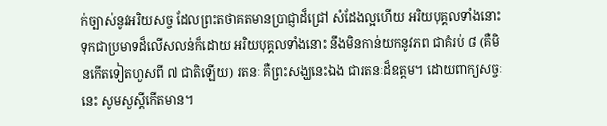ក់ច្បាស់នូវអរិយសច្ច ដែលព្រះតថាគតមានប្រាជ្ញាដ៏ជ្រៅ សំដែងល្អហើយ អរិយបុគ្គលទាំងនោះ ទុកជាប្រមាទដ៏លើសលន់ក៏ដោយ អរិយបុគ្គលទាំងនោះ នឹងមិនកាន់យកនូវភព ជាគំរប់ ៨ (គឺមិនកើតទៀតហួសពី ៧ ជាតិឡើយ) រតនៈ គឺព្រះសង្ឃនេះឯង ជារតនៈដ៏ឧត្តម។ ដោយពាក្យសច្ចៈនេះ សូមសួស្តីកើតមាន។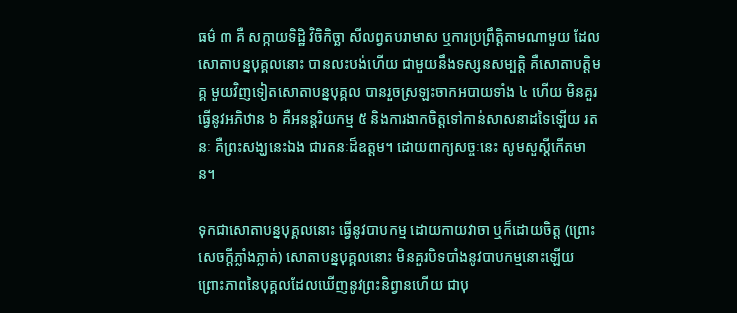ធម៌ ៣ គឺ សក្កាយទិដ្ឋិ វិចិកិច្ឆា សីលព្វតបរាមាស ឬការប្រព្រឹត្តិតាមណាមួយ ដែលសោតាបន្នបុគ្គលនោះ បានលះបង់ហើយ ជាមួយនឹងទស្សនសម្បត្តិ គឺសោតាបត្តិមគ្គ មួយវិញទៀតសោតាបន្នបុគ្គល បានរួចស្រឡះចាកអបាយទាំង ៤ ហើយ មិនគួរធ្វើនូវអភិឋាន ៦ គឺអនន្តរិយកម្ម ៥ និងការងាកចិត្តទៅកាន់សាសនាដទៃឡើយ រតនៈ គឺព្រះសង្ឃនេះឯង ជារតនៈដ៏ឧត្តម។ ដោយពាក្យសច្ចៈនេះ សូមសួស្តីកើតមាន។

ទុកជាសោតាបន្នបុគ្គលនោះ ធ្វើនូវបាបកម្ម ដោយកាយវាចា ឬក៏ដោយចិត្ត (ព្រោះសេចក្តីភ្លាំងភ្លាត់) សោតាបន្នបុគ្គលនោះ មិនគួរបិទបាំងនូវបាបកម្មនោះឡើយ ព្រោះភាពនៃបុគ្គលដែលឃើញនូវព្រះនិព្វានហើយ ជាបុ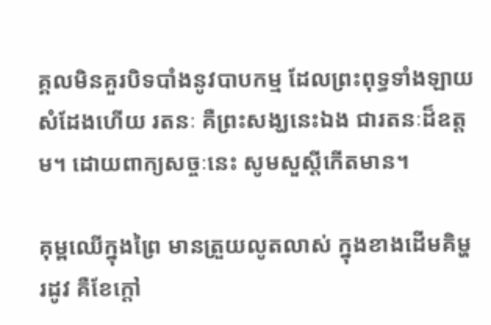គ្គលមិនគួរបិទបាំងនូវបាបកម្ម ដែលព្រះពុទ្ធទាំងឡាយសំដែងហើយ រតនៈ គឺព្រះសង្ឃនេះឯង ជារតនៈដ៏ឧត្តម។ ដោយពាក្យសច្ចៈនេះ សូមសួស្តីកើតមាន។

គុម្ពឈើក្នុងព្រៃ មានត្រួយលូតលាស់ ក្នុងខាងដើមគិម្ហរដូវ គឺខែក្តៅ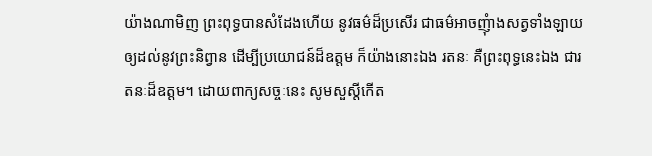យ៉ាងណាមិញ ព្រះពុទ្ធបានសំដែងហើយ នូវធម៌ដ៏ប្រសើរ ជាធម៌អាចញុំាងសត្វទាំងឡាយ ឲ្យដល់នូវព្រះនិព្វាន ដើម្បីប្រយោជន៍ដ៏ឧត្តម ក៏យ៉ាងនោះឯង រតនៈ គឺព្រះពុទ្ធនេះឯង ជារតនៈដ៏ឧត្តម។ ដោយពាក្យសច្ចៈនេះ សូមសួស្តីកើត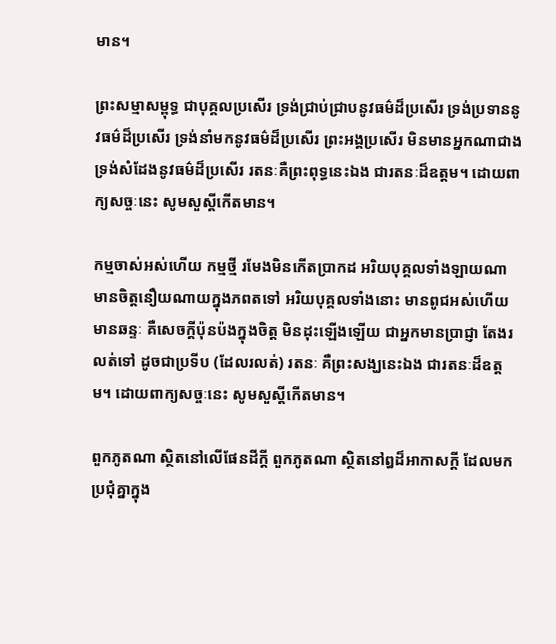មាន។

ព្រះសម្មាសម្ពុទ្ធ ជាបុគ្គលប្រសើរ ទ្រង់ជ្រាប់ជ្រាបនូវធម៌ដ៏ប្រសើរ ទ្រង់ប្រទាននូវធម៌ដ៏ប្រសើរ ទ្រង់នាំមកនូវធម៌ដ៏ប្រសើរ ព្រះអង្គប្រសើរ មិនមានអ្នកណាជាង ទ្រង់សំដែងនូវធម៌ដ៏ប្រសើរ រតនៈគឺព្រះពុទ្ធនេះឯង ជារតនៈដ៏ឧត្តម។ ដោយពាក្យសច្ចៈនេះ សូមសួស្តីកើតមាន។

កម្មចាស់អស់ហើយ កម្មថ្មី រមែងមិនកើតប្រាកដ អរិយបុគ្គលទាំងឡាយណា មានចិត្តនឿយណាយក្នុងភពតទៅ អរិយបុគ្គលទាំងនោះ មានពូជអស់ហើយ មានឆន្ទៈ គឺសេចក្តីប៉ុនប៉ងក្នុងចិត្ត មិនដុះឡើងឡើយ ជាអ្នកមានប្រាជ្ញា តែងរលត់ទៅ ដូចជាប្រទីប (ដែលរលត់) រតនៈ គឺព្រះសង្ឃនេះឯង ជារតនៈដ៏ឧត្តម។ ដោយពាក្យសច្ចៈនេះ សូមសួស្តីកើតមាន។

ពួកភូតណា ស្ថិតនៅលើផែនដីក្តី ពួកភូតណា ស្ថិតនៅឰដ៏អាកាសក្តី ដែលមកប្រជុំគ្នាក្នុង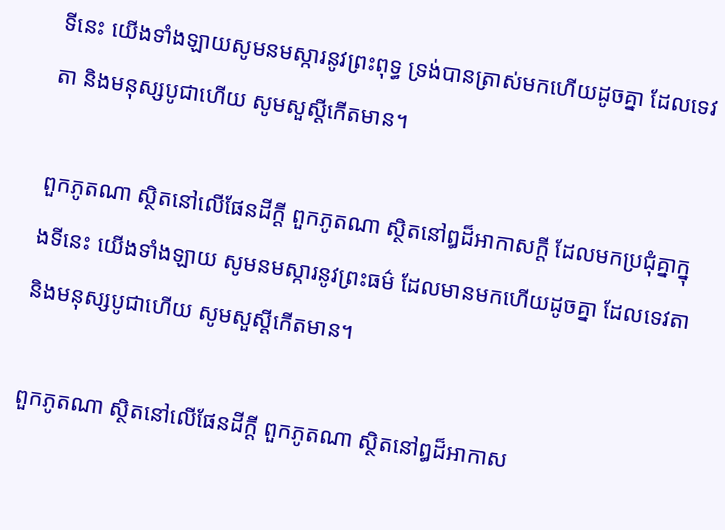ទីនេះ យើងទាំងឡាយសូមនមស្ការនូវព្រះពុទ្ធ ទ្រង់បានត្រាស់មកហើយដូចគ្នា ដែលទេវតា និងមនុស្សបូជាហើយ សូមសួស្តីកើតមាន។

ពួកភូតណា ស្ថិតនៅលើផែនដីក្តី ពួកភូតណា ស្ថិតនៅឰដ៏អាកាសក្តី ដែលមកប្រជុំគ្នាក្នុងទីនេះ យើងទាំងឡាយ សូមនមស្ការនូវព្រះធម៌ ដែលមានមកហើយដូចគ្នា ដែលទេវតា និងមនុស្សបូជាហើយ សូមសួស្តីកើតមាន។

ពួកភូតណា ស្ថិតនៅលើផែនដីក្តី ពួកភូតណា ស្ថិតនៅឰដ៏អាកាស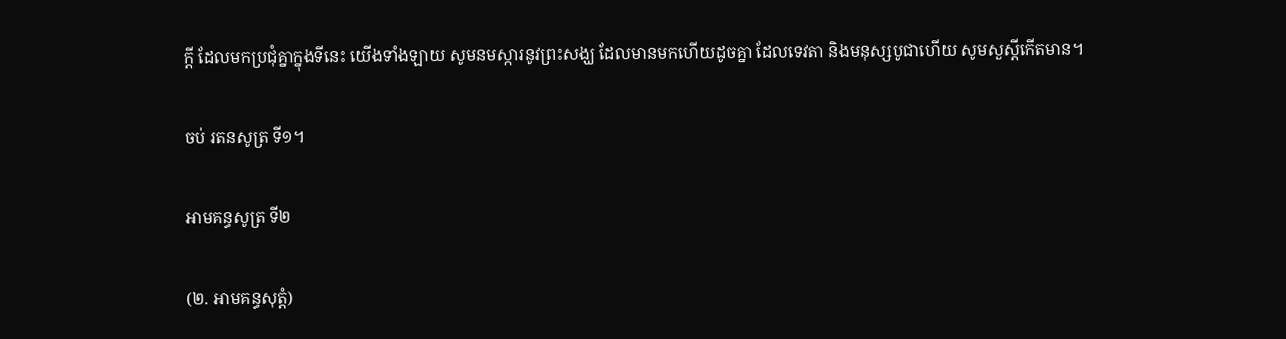ក្តី ដែលមកប្រជុំគ្នាក្នុងទីនេះ យើងទាំងឡាយ សូមនមស្ការនូវព្រះសង្ឃ ដែលមានមកហើយដូចគ្នា ដែលទេវតា និងមនុស្សបូជាហើយ សូមសួស្តីកើតមាន។

ចប់ រតនសូត្រ ទី១។

អាមគន្ធសូត្រ ទី២

(២. អាមគន្ធសុត្តំ)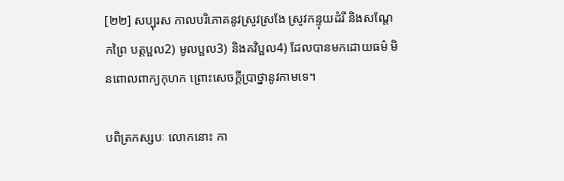[២២] សប្បុរស កាលបរិភោគនូវស្រូវស្រងែ ស្រូវកន្ទុយដំរី និងសណ្តែកព្រៃ បត្តប្ផល2) មូលប្ផល3) និងគវិប្ផល4) ដែលបានមកដោយធម៌ មិនពោលពាក្យកុហក ព្រោះសេចក្តីប្រាថ្នានូវកាមទេ។

បពិត្រកស្សបៈ លោកនោះ កា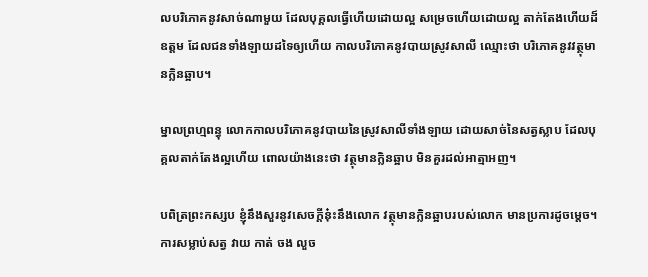លបរិភោគនូវសាច់ណាមួយ ដែលបុគ្គលធ្វើហើយដោយល្អ សម្រេចហើយដោយល្អ តាក់តែងហើយដ៏ឧត្តម ដែលជនទាំងឡាយដទៃឲ្យហើយ កាលបរិភោគនូវបាយស្រូវសាលី ឈ្មោះថា បរិភោគនូវវត្ថុមានក្លិនឆ្អាប។

ម្នាលព្រហ្មពន្ធុ លោកកាលបរិភោគនូវបាយនៃស្រូវសាលីទាំងឡាយ ដោយសាច់នៃសត្វស្លាប ដែលបុគ្គលតាក់តែងល្អហើយ ពោលយ៉ាងនេះថា វត្ថុមានក្លិនឆ្អាប មិនគួរដល់អាត្មាអញ។

បពិត្រព្រះកស្សប ខ្ញុំនឹងសួរនូវសេចក្តីនុ៎ះនឹងលោក វត្ថុមានក្លិនឆ្អាបរបស់លោក មានប្រការដូចម្តេច។ ការសម្លាប់សត្វ វាយ កាត់ ចង លួច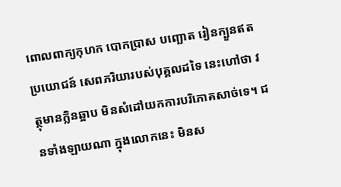ពោលពាក្យកុហក បោកប្រាស បញ្ឆោត រៀនក្បួនឥតប្រយោជន៍ សេពភរិយារបស់បុគ្គលដទៃ នេះហៅថា វត្ថុមានក្លិនឆ្អាប មិនសំដៅយកការបរិភោគសាច់ទេ។ ជនទាំងឡាយណា ក្នុងលោកនេះ មិនស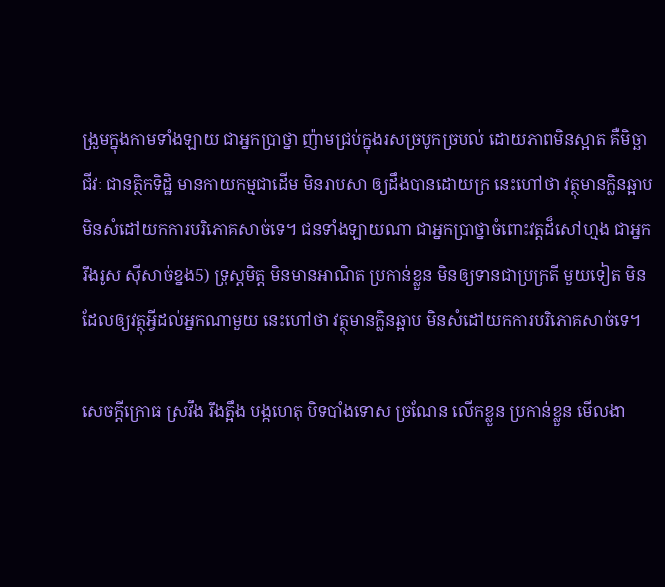ង្រួមក្នុងកាមទាំងឡាយ ជាអ្នកប្រាថ្នា ញ៉ាមជ្រប់ក្នុងរសច្របូកច្របល់ ដោយភាពមិនស្អាត គឺមិច្ឆាជីវៈ ជានត្ថិកទិដ្ឋិ មានកាយកម្មជាដើម មិនរាបសា ឲ្យដឹងបានដោយក្រ នេះហៅថា វត្ថុមានក្លិនឆ្អាប មិនសំដៅយកការបរិភោគសាច់ទេ។ ជនទាំងឡាយណា ជាអ្នកប្រាថ្នាចំពោះវត្តដ៏សៅហ្មង ជាអ្នករឹងរូស ស៊ីសាច់ខ្នង5) ទ្រុស្តមិត្ត មិនមានអាណិត ប្រកាន់ខ្លួន មិនឲ្យទានជាប្រក្រតី មួយទៀត មិនដែលឲ្យវត្ថុអ្វីដល់អ្នកណាមួយ នេះហៅថា វត្ថុមានក្លិនឆ្អាប មិនសំដៅយកការបរិភោគសាច់ទេ។

សេចក្តីក្រោធ ស្រវឹង រឹងត្អឹង បង្កហេតុ បិទបាំងទោស ច្រណែន លើកខ្លួន ប្រកាន់ខ្លួន មើលងា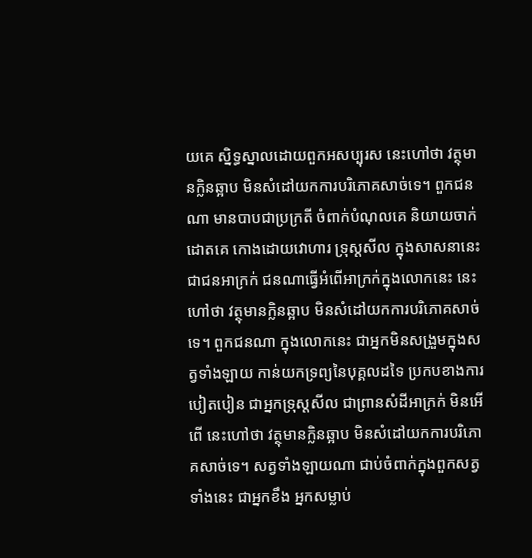យគេ ស្និទ្ធស្នាលដោយពួកអសប្បុរស នេះហៅថា វត្ថុមានក្លិនឆ្អាប មិនសំដៅយកការបរិភោគសាច់ទេ។ ពួកជនណា មានបាបជាប្រក្រតី ចំពាក់បំណុលគេ និយាយចាក់ដោតគេ កោងដោយវោហារ ទ្រុស្តសីល ក្នុងសាសនានេះ ជាជនអាក្រក់ ជនណាធ្វើអំពើអាក្រក់ក្នុងលោកនេះ នេះហៅថា វត្ថុមានក្លិនឆ្អាប មិនសំដៅយកការបរិភោគសាច់ទេ។ ពួកជនណា ក្នុងលោកនេះ ជាអ្នកមិនសង្រួមក្នុងសត្វទាំងឡាយ កាន់យកទ្រព្យនៃបុគ្គលដទៃ ប្រកបខាងការបៀតបៀន ជាអ្នកទ្រុស្តសីល ជាព្រានសំដីអាក្រក់ មិនអើពើ នេះហៅថា វត្ថុមានក្លិនឆ្អាប មិនសំដៅយកការបរិភោគសាច់ទេ។ សត្វទាំងឡាយណា ជាប់ចំពាក់ក្នុងពួកសត្វទាំងនេះ ជាអ្នកខឹង អ្នកសម្លាប់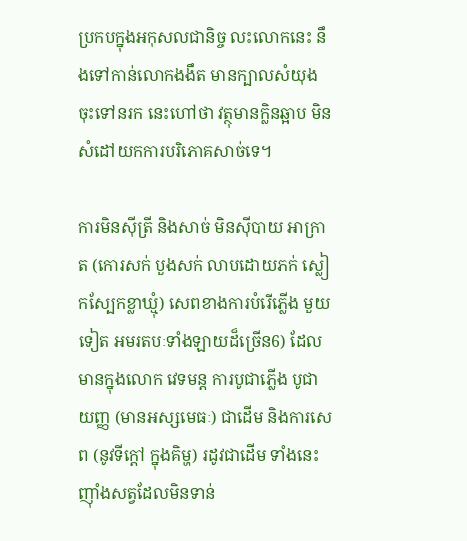ប្រកបក្នុងអកុសលជានិច្ច លះលោកនេះ នឹងទៅកាន់លោកងងឹត មានក្បាលសំយុងចុះទៅនរក នេះហៅថា វត្ថុមានក្លិនឆ្អាប មិនសំដៅយកការបរិភោគសាច់ទេ។

ការមិនស៊ីត្រី និងសាច់ មិនស៊ីបាយ អាក្រាត (កោរសក់ បួងសក់ លាបដោយភក់ ស្លៀកស្បែកខ្លាឃ្មុំ) សេពខាងការបំរើភ្លើង មួយទៀត អមរតបៈទាំងឡាយដ៏ច្រើន6) ដែលមានក្នុងលោក វេទមន្ត ការបូជាភ្លើង បូជាយញ្ញ (មានអស្សមេធៈ) ជាដើម និងការសេព (នូវទីក្តៅ ក្នុងគិម្ហ) រដូវជាដើម ទាំងនេះ ញ៉ាំងសត្វដែលមិនទាន់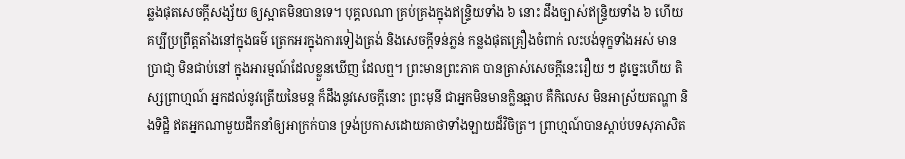ឆ្លងផុតសេចក្តីសង្ស័យ ឲ្យស្អាតមិនបានទេ។ បុគ្គលណា គ្រប់គ្រងក្នុងឥន្រ្ទិយទាំង ៦ នោះ ដឹងច្បាស់ឥន្រ្ទិយទាំង ៦ ហើយគប្បីប្រព្រឹត្តតាំងនៅក្នុងធម៌ ត្រេកអរក្នុងការទៀងត្រង់ និងសេចក្តីទន់ភ្លន់ កន្លងផុតគ្រឿងចំពាក់ លះបង់ទុក្ខទាំងអស់ មានប្រាជា្ញ មិនជាប់នៅ ក្នុងអារម្មណ៍ដែលខ្លួនឃើញ ដែលឮ។ ព្រះមានព្រះភាគ បានត្រាស់សេចក្តីនេះរឿយ ៗ ដូច្នេះហើយ តិស្សព្រាហ្មណ៍ អ្នកដល់នូវត្រើយនៃមន្ត ក៏ដឹងនូវសេចក្តីនោះ ព្រះមុនី ជាអ្នកមិនមានក្លិនឆ្អាប គឺកិលេស មិនអាស្រ័យតណ្ហា និងទិដ្ឋិ ឥតអ្នកណាមួយដឹកនាំឲ្យអាក្រក់បាន ទ្រង់ប្រកាសដោយគាថាទាំងឡាយដ៏វិចិត្រ។ ព្រាហ្មណ៍បានស្តាប់បទសុភាសិត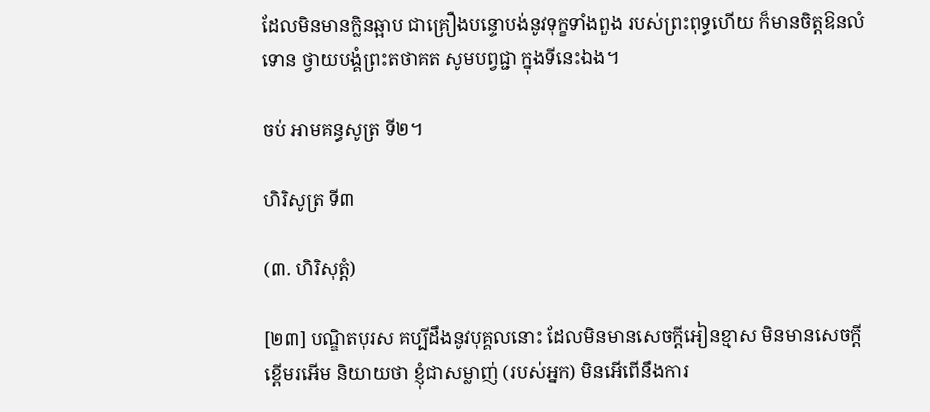ដែលមិនមានក្លិនឆ្អាប ជាគ្រឿងបន្ទោបង់នូវទុក្ខទាំងពួង របស់ព្រះពុទ្ធហើយ ក៏មានចិត្តឱនលំទោន ថ្វាយបង្គំព្រះតថាគត សូមបព្វជ្ជា ក្នុងទីនេះឯង។

ចប់ អាមគន្ធសូត្រ ទី២។

ហិរិសូត្រ ទី៣

(៣. ហិរិសុត្តំ)

[២៣] បណ្ឌិតបុរស គប្បីដឹងនូវបុគ្គលនោះ ដែលមិនមានសេចក្តីអៀនខ្មាស មិនមានសេចក្តីខ្ពើមរអើម និយាយថា ខ្ញុំជាសម្លាញ់ (របស់អ្នក) មិនអើពើនឹងការ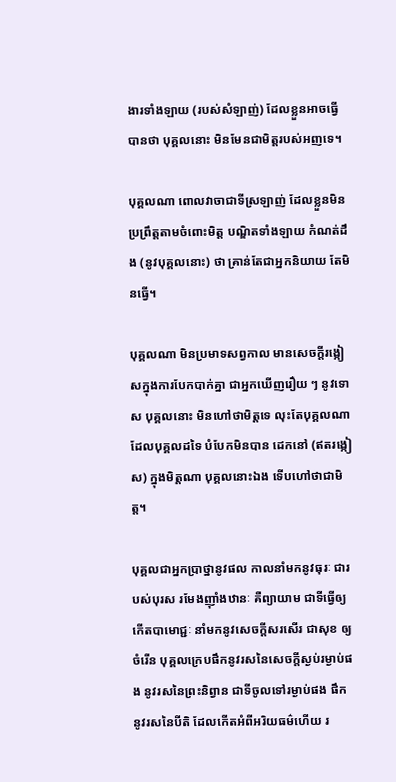ងារទាំងឡាយ (របស់សំឡាញ់) ដែលខ្លួនអាចធ្វើបានថា បុគ្គលនោះ មិនមែនជាមិត្តរបស់អញទេ។

បុគ្គលណា ពោលវាចាជាទីស្រឡាញ់ ដែលខ្លួនមិនប្រព្រឹត្តតាមចំពោះមិត្ត បណ្ឌិតទាំងឡាយ កំណត់ដឹង (នូវបុគ្គលនោះ) ថា គ្រាន់តែជាអ្នកនិយាយ តែមិនធ្វើ។

បុគ្គលណា មិនប្រមាទសព្វកាល មានសេចក្តីរង្កៀសក្នុងការបែកបាក់គ្នា ជាអ្នកឃើញរឿយ ៗ នូវទោស បុគ្គលនោះ មិនហៅថាមិត្តទេ លុះតែបុគ្គលណា ដែលបុគ្គលដទៃ បំបែកមិនបាន ដេកនៅ (ឥតរង្កៀស) ក្នុងមិត្តណា បុគ្គលនោះឯង ទើបហៅថាជាមិត្ត។

បុគ្គលជាអ្នកប្រាថ្នានូវផល កាលនាំមកនូវធុរៈ ជារបស់បុរស រមែងញ៉ាំងឋានៈ គឺព្យាយាម ជាទីធ្វើឲ្យកើតបាមោជ្ជៈ នាំមកនូវសេចក្តីសរសើរ ជាសុខ ឲ្យចំរើន បុគ្គលក្រេបផឹកនូវរសនៃសេចក្តីស្ងប់រម្ងាប់ផង នូវរសនៃព្រះនិព្វាន ជាទីចូលទៅរម្ងាប់ផង ផឹកនូវរសនៃបីតិ ដែលកើតអំពីអរិយធម៌ហើយ រ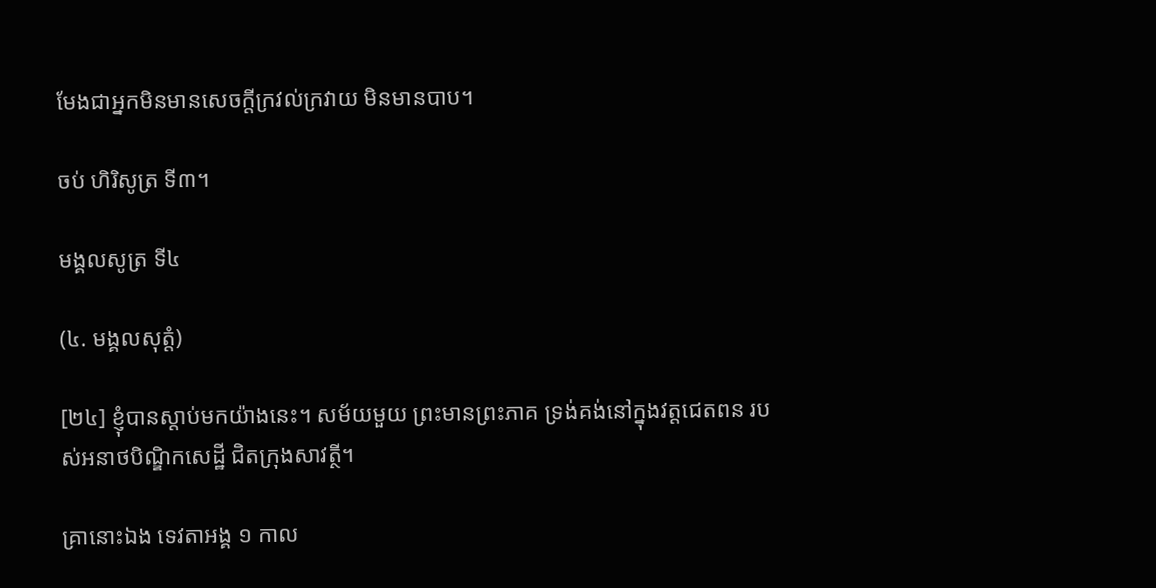មែងជាអ្នកមិនមានសេចក្តីក្រវល់ក្រវាយ មិនមានបាប។

ចប់ ហិរិសូត្រ ទី៣។

មង្គលសូត្រ ទី៤

(៤. មង្គលសុត្តំ)

[២៤] ខ្ញុំបានស្តាប់មកយ៉ាងនេះ។ សម័យមួយ ព្រះមានព្រះភាគ ទ្រង់គង់នៅក្នុងវត្តជេតពន របស់អនាថបិណ្ឌិកសេដ្ឋី ជិតក្រុងសាវត្ថី។

គា្រនោះឯង ទេវតាអង្គ ១ កាល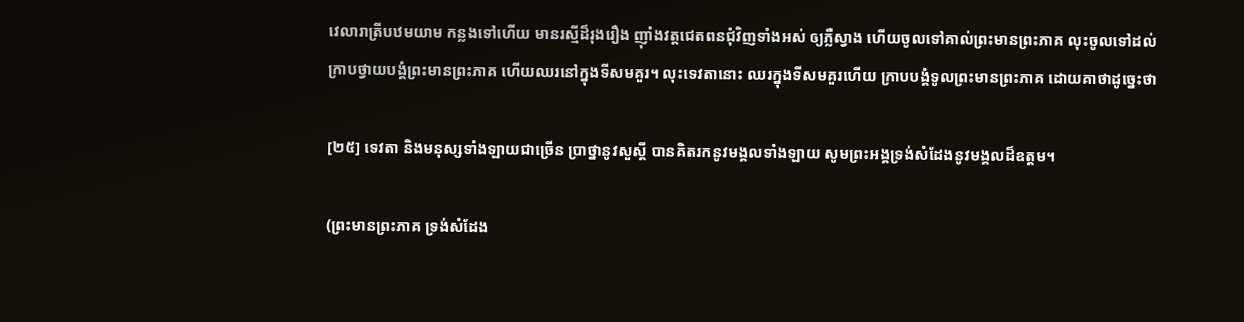វេលារាត្រីបឋមយាម កន្លងទៅហើយ មានរស្មីដ៏រុងរឿង ញ៉ាំងវត្តជេតពនជុំវិញទាំងអស់ ឲ្យភ្លឺស្វាង ហើយចូលទៅគាល់ព្រះមានព្រះភាគ លុះចូលទៅដល់ ក្រាបថ្វាយបង្គំព្រះមានព្រះភាគ ហើយឈរនៅក្នុងទីសមគួរ។ លុះទេវតានោះ ឈរក្នុងទីសមគួរហើយ ក្រាបបង្គំទូលព្រះមានព្រះភាគ ដោយគាថាដូច្នេះថា

[២៥] ទេវតា និងមនុស្សទាំងឡាយជាច្រើន ប្រាថ្នានូវសួស្តី បានគិតរកនូវមង្គលទាំងឡាយ សូមព្រះអង្គទ្រង់សំដែងនូវមង្គលដ៏ឧត្តម។

(ព្រះមានព្រះភាគ ទ្រង់សំដែង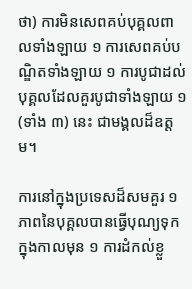ថា) ការមិនសេពគប់បុគ្គលពាលទាំងឡាយ ១ ការសេពគប់បណ្ឌិតទាំងឡាយ ១ ការបូជាដល់បុគ្គលដែលគួរបូជាទាំងឡាយ ១ (ទាំង ៣) នេះ ជាមង្គលដ៏ឧត្តម។

ការនៅក្នុងប្រទេសដ៏សមគួរ ១ ភាពនៃបុគ្គលបានធ្វើបុណ្យទុកក្នុងកាលមុន ១ ការដំកល់ខ្លួ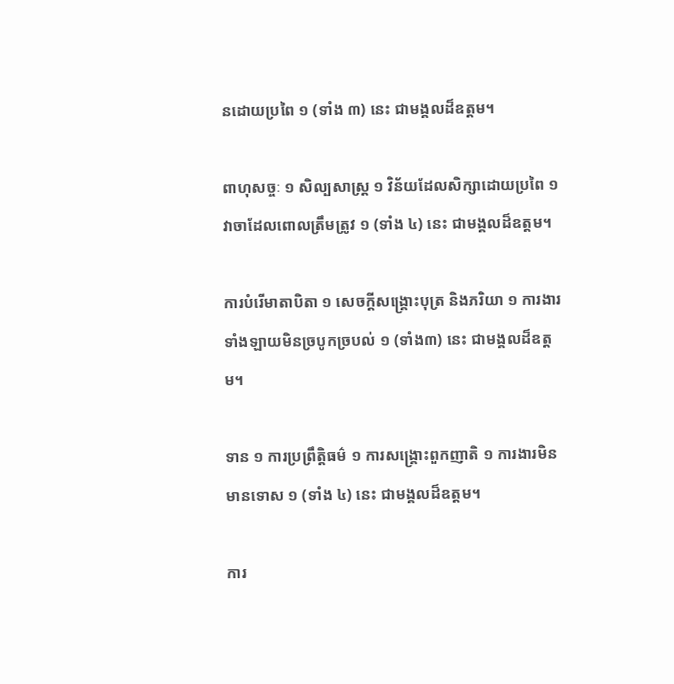នដោយប្រពៃ ១ (ទាំង ៣) នេះ ជាមង្គលដ៏ឧត្តម។

ពាហុសច្ចៈ ១ សិល្បសាស្រ្ត ១ វិន័យដែលសិក្សាដោយប្រពៃ ១ វាចាដែលពោលត្រឹមត្រូវ ១ (ទាំង ៤) នេះ ជាមង្គលដ៏ឧត្តម។

ការបំរើមាតាបិតា ១ សេចក្តីសង្រ្គោះបុត្រ និងភរិយា ១ ការងារទាំងឡាយមិនច្របូកច្របល់ ១ (ទាំង៣) នេះ ជាមង្គលដ៏ឧត្តម។

ទាន ១ ការប្រព្រឹត្តិធម៌ ១ ការសង្រ្គោះពួកញាតិ ១ ការងារមិនមានទោស ១ (ទាំង ៤) នេះ ជាមង្គលដ៏ឧត្តម។

ការ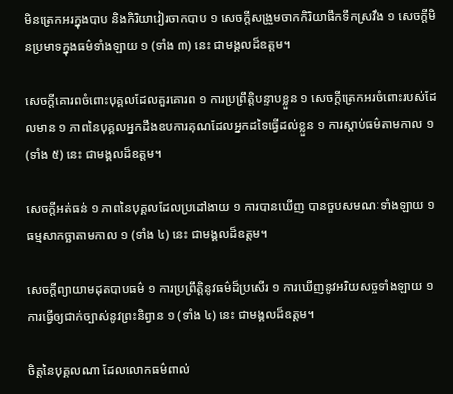មិនត្រេកអរក្នុងបាប និងកិរិយាវៀរចាកបាប ១ សេចក្តីសង្រួមចាកកិរិយាផឹកទឹកស្រវឹង ១ សេចក្តីមិនប្រមាទក្នុងធម៌ទាំងឡាយ ១ (ទាំង ៣) នេះ ជាមង្គលដ៏ឧត្តម។

សេចក្តីគោរពចំពោះបុគ្គលដែលគួរគោរព ១ ការប្រព្រឹត្តិបន្ទាបខ្លួន ១ សេចក្តីត្រេកអរចំពោះរបស់ដែលមាន ១ ភាពនៃបុគ្គលអ្នកដឹងឧបការគុណដែលអ្នកដទៃធ្វើដល់ខ្លួន ១ ការស្តាប់ធម៌តាមកាល ១ (ទាំង ៥) នេះ ជាមង្គលដ៏ឧត្តម។

សេចក្តីអត់ធន់ ១ ភាពនៃបុគ្គលដែលប្រដៅងាយ ១ ការបានឃើញ បានចួបសមណៈទាំងឡាយ ១ ធម្មសាកច្ឆាតាមកាល ១ (ទាំង ៤) នេះ ជាមង្គលដ៏ឧត្តម។

សេចក្តីព្យាយាមដុតបាបធម៌ ១ ការប្រព្រឹត្តិនូវធម៌ដ៏ប្រសើរ ១ ការឃើញនូវអរិយសច្ចទាំងឡាយ ១ ការធ្វើឲ្យជាក់ច្បាស់នូវព្រះនិព្វាន ១ (ទាំង ៤) នេះ ជាមង្គលដ៏ឧត្តម។

ចិត្តនៃបុគ្គលណា ដែលលោកធម៌ពាល់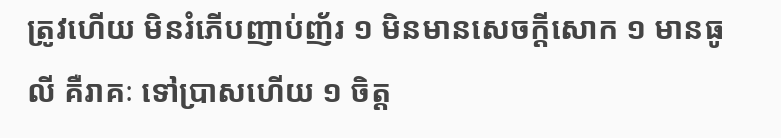ត្រូវហើយ មិនរំភើបញាប់ញ័រ ១ មិនមានសេចក្តីសោក ១ មានធូលី គឺរាគៈ ទៅប្រាសហើយ ១ ចិត្ត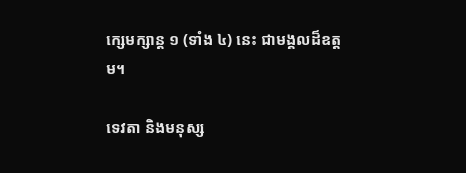ក្សេមក្សាន្ត ១ (ទាំង ៤) នេះ ជាមង្គលដ៏ឧត្តម។

ទេវតា និងមនុស្ស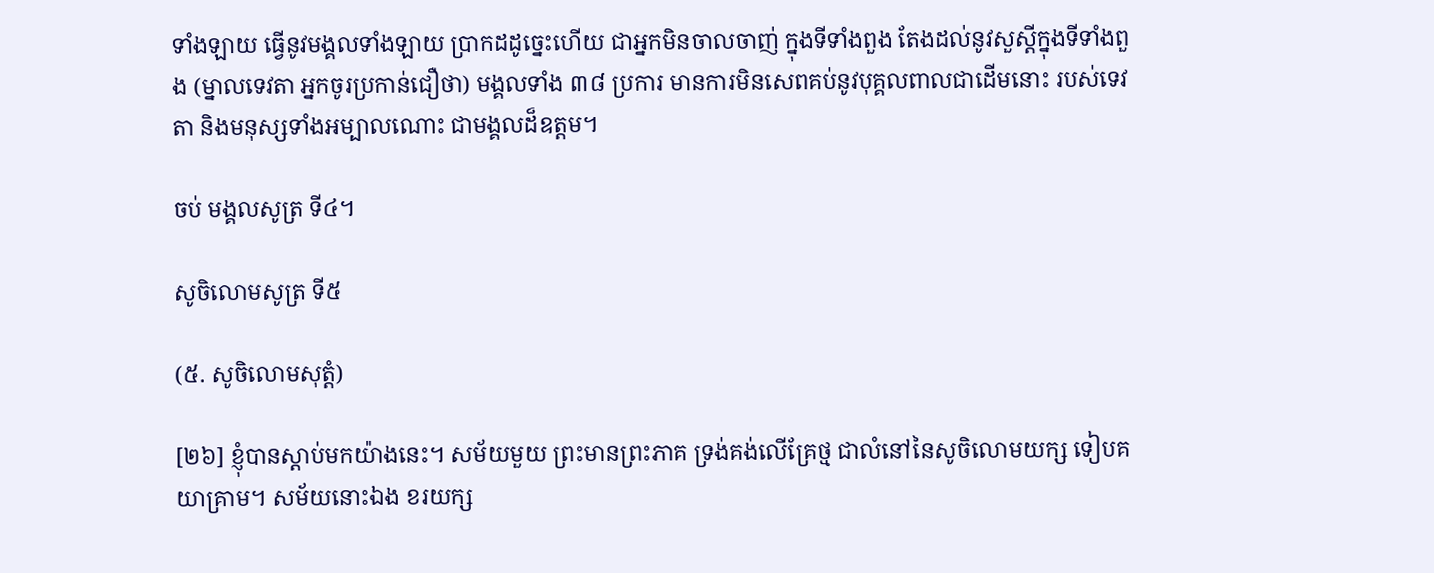ទាំងឡាយ ធ្វើនូវមង្គលទាំងឡាយ ប្រាកដដូច្នេះហើយ ជាអ្នកមិនចាលចាញ់ ក្នុងទីទាំងពួង តែងដល់នូវសួស្តីក្នុងទីទាំងពួង (ម្នាលទេវតា អ្នកចូរប្រកាន់ជឿថា) មង្គលទាំង ៣៨ ប្រការ មានការមិនសេពគប់នូវបុគ្គលពាលជាដើមនោះ របស់ទេវតា និងមនុស្សទាំងអម្បាលណោះ ជាមង្គលដ៏ឧត្តម។

ចប់ មង្គលសូត្រ ទី៤។

សូចិលោមសូត្រ ទី៥

(៥. សូចិលោមសុត្តំ)

[២៦] ខ្ញុំបានស្តាប់មកយ៉ាងនេះ។ សម័យមួយ ព្រះមានព្រះភាគ ទ្រង់គង់លើគ្រែថ្ម ជាលំនៅនៃសូចិលោមយក្ស ទៀបគយាគ្រាម។ សម័យនោះឯង ខរយក្ស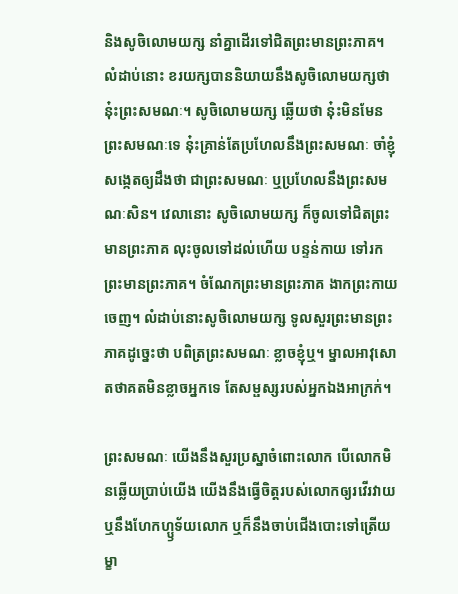និងសូចិលោមយក្ស នាំគ្នាដើរទៅជិតព្រះមានព្រះភាគ។ លំដាប់នោះ ខរយក្សបាននិយាយនឹងសូចិលោមយក្សថា នុ៎ះព្រះសមណៈ។ សូចិលោមយក្ស ឆ្លើយថា នុ៎ះមិនមែនព្រះសមណៈទេ នុ៎ះគ្រាន់តែប្រហែលនឹងព្រះសមណៈ ចាំខ្ញុំសង្កេតឲ្យដឹងថា ជាព្រះសមណៈ ឬប្រហែលនឹងព្រះសមណៈសិន។ វេលានោះ សូចិលោមយក្ស ក៏ចូលទៅជិតព្រះមានព្រះភាគ លុះចូលទៅដល់ហើយ បន្ទន់កាយ ទៅរកព្រះមានព្រះភាគ។ ចំណែកព្រះមានព្រះភាគ ងាកព្រះកាយចេញ។ លំដាប់នោះសូចិលោមយក្ស ទូលសួរព្រះមានព្រះភាគដូច្នេះថា បពិត្រព្រះសមណៈ ខ្លាចខ្ញុំឬ។ ម្នាលអាវុសោ តថាគតមិនខ្លាចអ្នកទេ តែសម្ផស្សរបស់អ្នកឯងអាក្រក់។

ព្រះសមណៈ យើងនឹងសួរប្រស្នាចំពោះលោក បើលោកមិនឆ្លើយប្រាប់យើង យើងនឹងធ្វើចិត្តរបស់លោកឲ្យរវើរវាយ ឬនឹងហែកហ្ឫទ័យលោក ឬក៏នឹងចាប់ជើងបោះទៅត្រើយម្ខា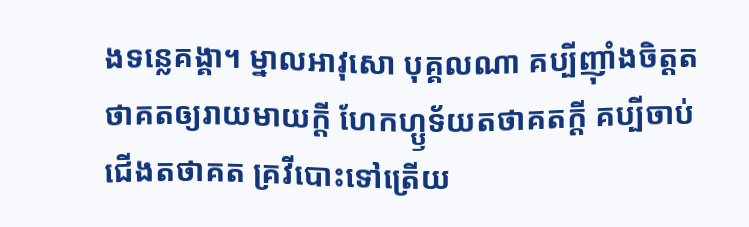ងទន្លេគង្គា។ ម្នាលអាវុសោ បុគ្គលណា គប្បីញ៉ាំងចិត្តតថាគតឲ្យរាយមាយក្តី ហែកហ្ឫទ័យតថាគតក្តី គប្បីចាប់ជើងតថាគត គ្រវីបោះទៅត្រើយ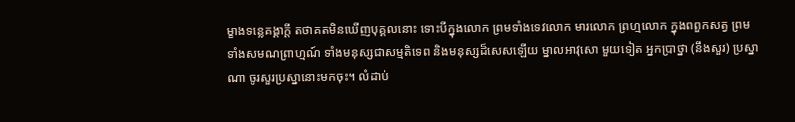ម្ខាងទន្លេគង្គាក្តី តថាគតមិនឃើញបុគ្គលនោះ ទោះបីក្នុងលោក ព្រមទាំងទេវលោក មារលោក ព្រហ្មលោក ក្នុងពពួកសត្វ ព្រមទាំងសមណព្រាហ្មណ៍ ទាំងមនុស្សជាសម្មតិទេព និងមនុស្សដ៏សេសឡើយ ម្នាលអាវុសោ មួយទៀត អ្នកប្រាថ្នា (នឹងសួរ) ប្រស្នាណា ចូរសួរប្រស្នានោះមកចុះ។ លំដាប់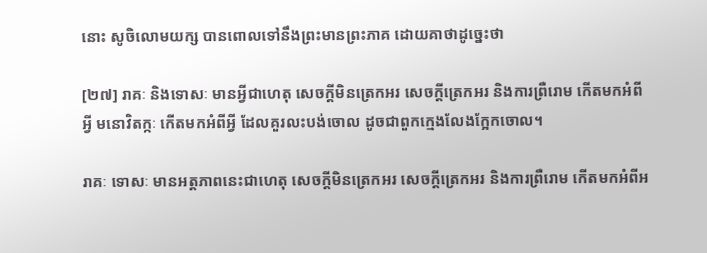នោះ សូចិលោមយក្ស បានពោលទៅនឹងព្រះមានព្រះភាគ ដោយគាថាដូច្នេះថា

[២៧] រាគៈ និងទោសៈ មានអ្វីជាហេតុ សេចក្តីមិនត្រេកអរ សេចកី្តត្រេកអរ និងការព្រឺរោម កើតមកអំពីអ្វី មនោវិតក្កៈ កើតមកអំពីអ្វី ដែលគួរលះបង់ចោល ដូចជាពួកក្មេងលែងក្អែកចោល។

រាគៈ ទោសៈ មានអត្តភាពនេះជាហេតុ សេចក្តីមិនត្រេកអរ សេចក្តីត្រេកអរ និងការព្រឺរោម កើតមកអំពីអ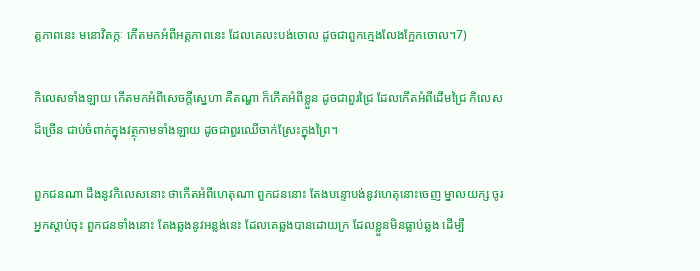ត្តភាពនេះ មនោវិតក្កៈ កើតមកអំពីអត្តភាពនេះ ដែលគេលះបង់ចោល ដូចជាពួកក្មេងលែងក្អែកចោល។7)

កិលេសទាំងឡាយ កើតមកអំពីសេចក្តីស្នេហា គឺតណ្ហា ក៏កើតអំពីខ្លួន ដូចជាពួរជ្រៃ ដែលកើតអំពីដើមជ្រៃ កិលេសដ៏ច្រើន ជាប់ចំពាក់ក្នុងវត្ថុកាមទាំងឡាយ ដូចជាពួរឈើចាក់ស្រែះក្នុងព្រៃ។

ពួកជនណា ដឹងនូវកិលេសនោះ ថាកើតអំពីហេតុណា ពួកជននោះ តែងបន្ទោបង់នូវហេតុនោះចេញ ម្នាលយក្ស ចូរអ្នកស្តាប់ចុះ ពួកជនទាំងនោះ តែងឆ្លងនូវអន្លង់នេះ ដែលគេឆ្លងបានដោយក្រ ដែលខ្លួនមិនធ្លាប់ឆ្លង ដើម្បី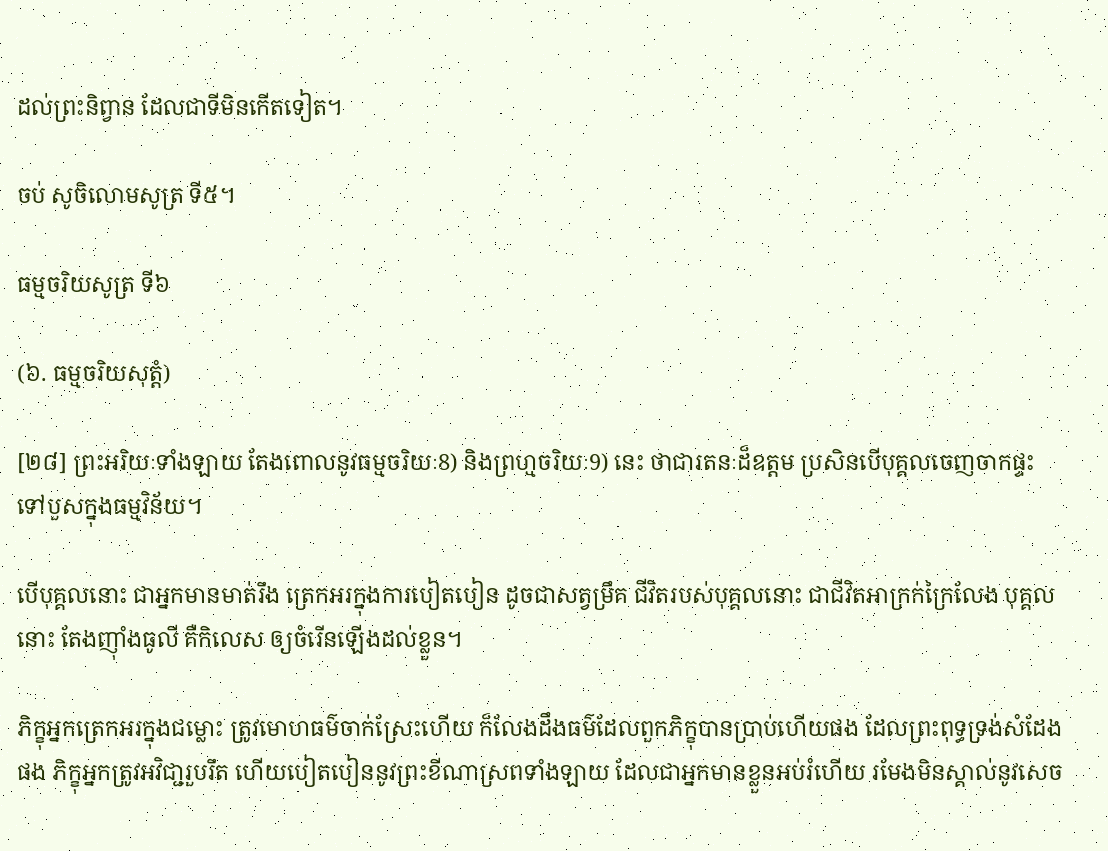ដល់ព្រះនិព្វាន ដែលជាទីមិនកើតទៀត។

ចប់ សូចិលោមសូត្រ ទី៥។

ធម្មចរិយសូត្រ ទី៦

(៦. ធម្មចរិយសុត្តំ)

[២៨] ព្រះអរិយៈទាំងឡាយ តែងពោលនូវធម្មចរិយៈ8) និងព្រហ្មចរិយៈ9) នេះ ថាជារតនៈដ៏ឧត្តម ប្រសិនបើបុគ្គលចេញចាកផ្ទះ ទៅបួសក្នុងធម្មវិន័យ។

បើបុគ្គលនោះ ជាអ្នកមានមាត់រឹង ត្រេកអរក្នុងការបៀតបៀន ដូចជាសត្វម្រឹគ ជីវិតរបស់បុគ្គលនោះ ជាជីវិតអាក្រក់ក្រៃលែង បុគ្គលនោះ តែងញ៉ាំងធូលី គឺកិលេស ឲ្យចំរើនឡើងដល់ខ្លួន។

ភិក្ខុអ្នកត្រេកអរក្នុងជម្លោះ ត្រូវមោហធម៌ចាក់ស្រែះហើយ ក៏លែងដឹងធម៌ដែលពួកភិក្ខុបានប្រាប់ហើយផង ដែលព្រះពុទ្ធទ្រង់សំដែងផង ភិក្ខុអ្នកត្រូវអវិជា្ជរួបរឹត ហើយបៀតបៀននូវព្រះខីណាស្រពទាំងឡាយ ដែលជាអ្នកមានខ្លួនអប់រំហើយ រមែងមិនស្គាល់នូវសេច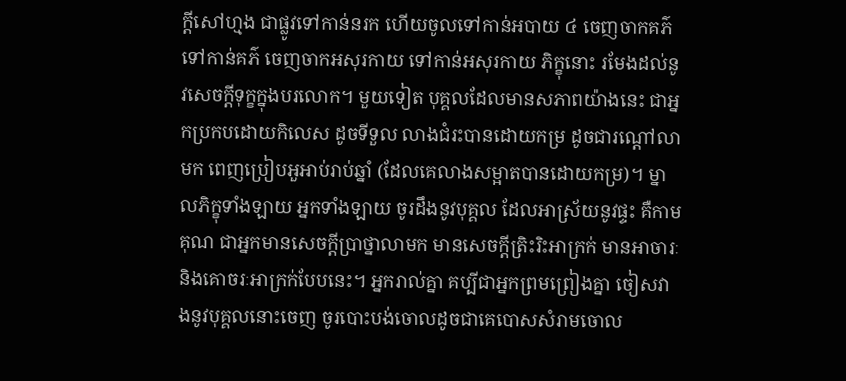ក្តីសៅហ្មង ជាផ្លូវទៅកាន់នរក ហើយចូលទៅកាន់អបាយ ៤ ចេញចាកគភ៌ទៅកាន់គភ៌ ចេញចាកអសុរកាយ ទៅកាន់អសុរកាយ ភិក្ខុនោះ រមែងដល់នូវសេចក្តីទុក្ខក្នុងបរលោក។ មួយទៀត បុគ្គលដែលមានសភាពយ៉ាងនេះ ជាអ្នកប្រកបដោយកិលេស ដូចទីទួល លាងជំរះបានដោយកម្រ ដូចជារណ្តៅលាមក ពេញប្រៀបអួអាប់រាប់ឆ្នាំ (ដែលគេលាងសម្អាតបានដោយកម្រ)។ ម្នាលភិក្ខុទាំងឡាយ អ្នកទាំងឡាយ ចូរដឹងនូវបុគ្គល ដែលអាស្រ័យនូវផ្ទះ គឺកាមគុណ ជាអ្នកមានសេចក្តីប្រាថ្នាលាមក មានសេចក្តីត្រិះរិះអាក្រក់ មានអាចារៈ និងគោចរៈអាក្រក់បែបនេះ។ អ្នករាល់គ្នា គប្បីជាអ្នកព្រមព្រៀងគ្នា ចៀសវាងនូវបុគ្គលនោះចេញ ចូរបោះបង់ចោលដូចជាគេបោសសំរាមចោល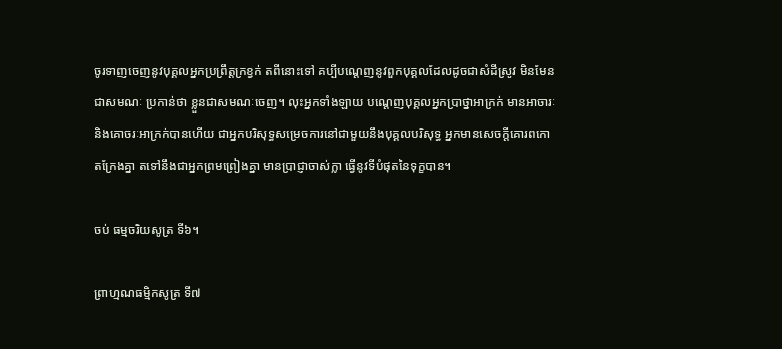ចូរទាញចេញនូវបុគ្គលអ្នកប្រព្រឹត្តក្រខ្វក់ តពីនោះទៅ គប្បីបណ្តេញនូវពួកបុគ្គលដែលដូចជាសំដីស្រូវ មិនមែនជាសមណៈ ប្រកាន់ថា ខ្លួនជាសមណៈចេញ។ លុះអ្នកទាំងឡាយ បណ្តេញបុគ្គលអ្នកប្រាថ្នាអាក្រក់ មានអាចារៈ និងគោចរៈអាក្រក់បានហើយ ជាអ្នកបរិសុទ្ធសម្រេចការនៅជាមួយនឹងបុគ្គលបរិសុទ្ធ អ្នកមានសេចក្តីគោរពកោតក្រែងគ្នា តទៅនឹងជាអ្នកព្រមព្រៀងគ្នា មានប្រាជ្ញាចាស់ក្លា ធ្វើនូវទីបំផុតនៃទុក្ខបាន។

ចប់ ធម្មចរិយសូត្រ ទី៦។

ព្រាហ្មណធម្មិកសូត្រ ទី៧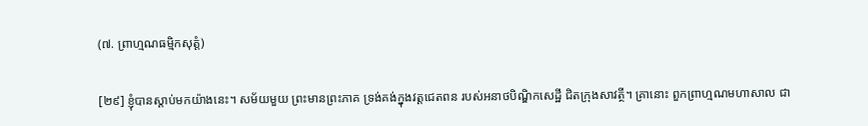(៧. ព្រាហ្មណធម្មិកសុត្តំ)

[២៩] ខ្ញុំបានស្តាប់មកយ៉ាងនេះ។ សម័យមួយ ព្រះមានព្រះភាគ ទ្រង់គង់ក្នុងវត្តជេតពន របស់អនាថបិណ្ឌិកសេដ្ឋី ជិតក្រុងសាវត្ថី។ គ្រានោះ ពួកព្រាហ្មណមហាសាល ជា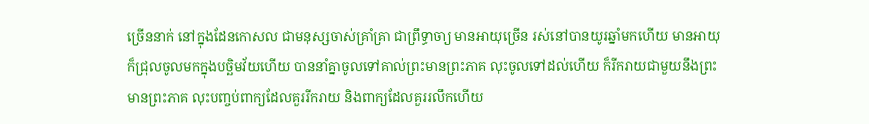ច្រើននាក់ នៅក្នុងដែនកោសល ជាមនុស្សចាស់គ្រាំគ្រា ជាព្រឹទ្ធាចា្យ មានអាយុច្រើន រស់នៅបានយូរឆ្នាំមកហើយ មានអាយុក៏ជ្រុលចូលមកក្នុងបច្ឆិមវ័យហើយ បាននាំគ្នាចូលទៅគាល់ព្រះមានព្រះភាគ លុះចូលទៅដល់ហើយ ក៏រីករាយជាមួយនឹងព្រះមានព្រះភាគ លុះបញ្ចប់ពាក្យដែលគួររីករាយ និងពាក្យដែលគួររលឹកហើយ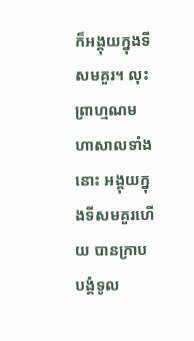ក៏អង្គុយក្នុងទីសមគួរ។ លុះព្រាហ្មណមហាសាលទាំងនោះ អង្គុយក្នុងទីសមគួរហើយ បានក្រាបបង្គំទូល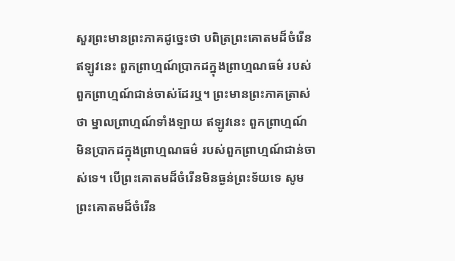សួរព្រះមានព្រះភាគដូច្នេះថា បពិត្រព្រះគោតមដ៏ចំរើន ឥឡូវនេះ ពួកព្រាហ្មណ៍ប្រាកដក្នុងព្រាហ្មណធម៌ របស់ពួកព្រាហ្មណ៍ជាន់ចាស់ដែរឬ។ ព្រះមានព្រះភាគត្រាស់ថា ម្នាលព្រាហ្មណ៍ទាំងឡាយ ឥឡូវនេះ ពួកព្រាហ្មណ៍ មិនប្រាកដក្នុងព្រាហ្មណធម៌ របស់ពួកព្រាហ្មណ៍ជាន់ចាស់ទេ។ បើព្រះគោតមដ៏ចំរើនមិនធ្ងន់ព្រះទ័យទេ សូមព្រះគោតមដ៏ចំរើន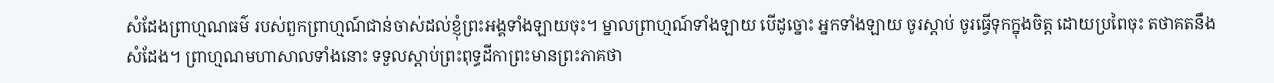សំដែងព្រាហ្មណធម៌ របស់ពួកព្រាហ្មណ៍ជាន់ចាស់ដល់ខ្ញុំព្រះអង្គទាំងឡាយចុះ។ ម្នាលព្រាហ្មណ៍ទាំងឡាយ បើដូច្នោះ អ្នកទាំងឡាយ ចូរស្តាប់ ចូរធ្វើទុកក្នុងចិត្ត ដោយប្រពៃចុះ តថាគតនឹងសំដែង។ ព្រាហ្មណមហាសាលទាំងនោះ ទទួលស្តាប់ព្រះពុទ្ធដីកាព្រះមានព្រះភាគថា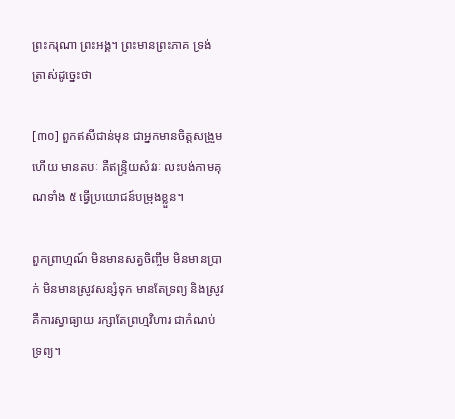ព្រះករុណា ព្រះអង្គ។ ព្រះមានព្រះភាគ ទ្រង់ត្រាស់ដូច្នេះថា

[៣០] ពួកឥសីជាន់មុន ជាអ្នកមានចិត្តសង្រួមហើយ មានតបៈ គឺឥន្រ្ទិយសំវរៈ លះបង់កាមគុណទាំង ៥ ធ្វើប្រយោជន៍បម្រុងខ្លួន។

ពួកព្រាហ្មណ៍ មិនមានសត្វចិញ្ចឹម មិនមានប្រាក់ មិនមានស្រូវសន្សំទុក មានតែទ្រព្យ និងស្រូវ គឺការស្វាធ្យាយ រក្សាតែព្រហ្មវិហារ ជាកំណប់ទ្រព្យ។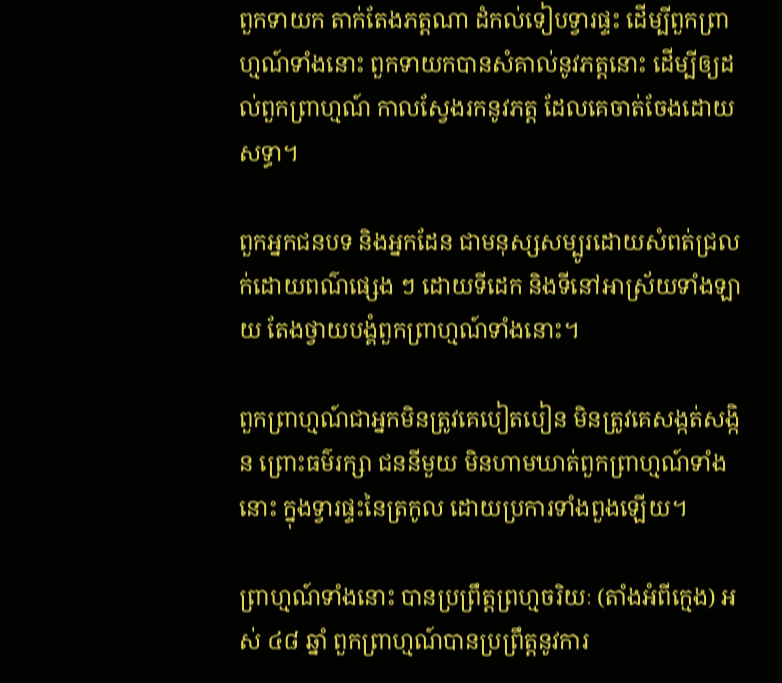ពួកទាយក តាក់តែងភត្តណា ដំកល់ទៀបទ្វារផ្ទះ ដើម្បីពួកព្រាហ្មណ៍ទាំងនោះ ពួកទាយកបានសំគាល់នូវភត្តនោះ ដើម្បីឲ្យដល់ពួកព្រាហ្មណ៍ កាលស្វែងរកនូវភត្ត ដែលគេចាត់ចែងដោយសទ្ធា។

ពួកអ្នកជនបទ និងអ្នកដែន ជាមនុស្សសម្បូរដោយសំពត់ជ្រលក់ដោយពណ៌ផ្សេង ៗ ដោយទីដេក និងទីនៅអាស្រ័យទាំងឡាយ តែងថ្វាយបង្គំពួកព្រាហ្មណ៍ទាំងនោះ។

ពួកព្រាហ្មណ៍ជាអ្នកមិនត្រូវគេបៀតបៀន មិនត្រូវគេសង្កត់សង្កិន ព្រោះធម៌រក្សា ជននីមួយ មិនហាមឃាត់ពួកព្រាហ្មណ៍ទាំងនោះ ក្នុងទ្វារផ្ទះនៃត្រកូល ដោយប្រការទាំងពួងឡើយ។

ព្រាហ្មណ៍ទាំងនោះ បានប្រព្រឹត្តព្រហ្មចរិយៈ (តាំងអំពីក្មេង) អស់ ៤៨ ឆ្នាំ ពួកព្រាហ្មណ៍បានប្រព្រឹត្តនូវការ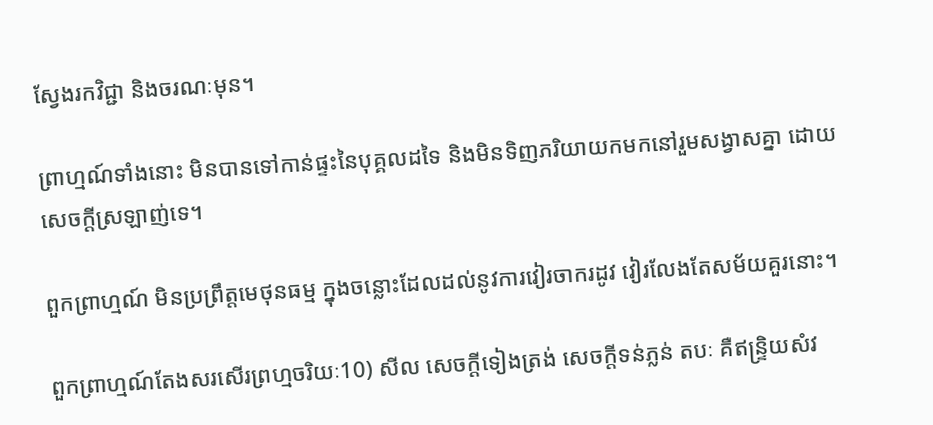ស្វែងរកវិជ្ជា និងចរណៈមុន។

ព្រាហ្មណ៍ទាំងនោះ មិនបានទៅកាន់ផ្ទះនៃបុគ្គលដទៃ និងមិនទិញភរិយាយកមកនៅរួមសង្វាសគ្នា ដោយសេចក្តីស្រឡាញ់ទេ។

ពួកព្រាហ្មណ៍ មិនប្រព្រឹត្តមេថុនធម្ម ក្នុងចន្លោះដែលដល់នូវការវៀរចាករដូវ វៀរលែងតែសម័យគួរនោះ។

ពួកព្រាហ្មណ៍តែងសរសើរព្រហ្មចរិយៈ10) សីល សេចក្តីទៀងត្រង់ សេចក្តីទន់ភ្លន់ តបៈ គឺឥន្រ្ទិយសំវ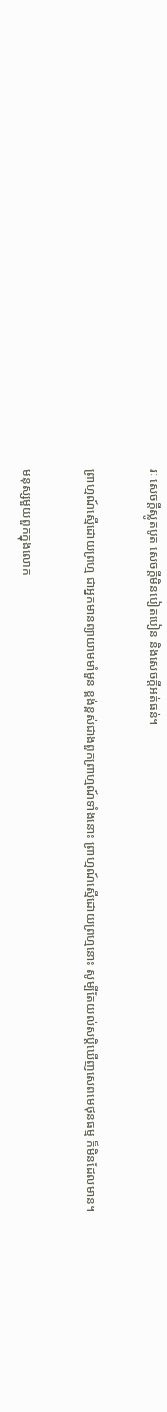រៈ សេចក្តីស្លូតបូត សេចក្តីមិនបៀតបៀន និងសេចក្តីអត់ធន់។

ព្រាហ្មណ៍ស្មើដោយព្រហ្ម ជាអ្នកមានព្យាយាមមាំមួន ខ្ពង់ខ្ពស់ជាងពួកព្រាហ្មណ៍ទាំងនោះ ព្រាហ្មណ៍ស្មើដោយព្រហ្មនោះ សូម្បីតែយល់សប្តិឃើញសេពមេថុនធម្ម ក៏មិនដែលមាន។

មនុស្សមួយពួកក្នុងលោក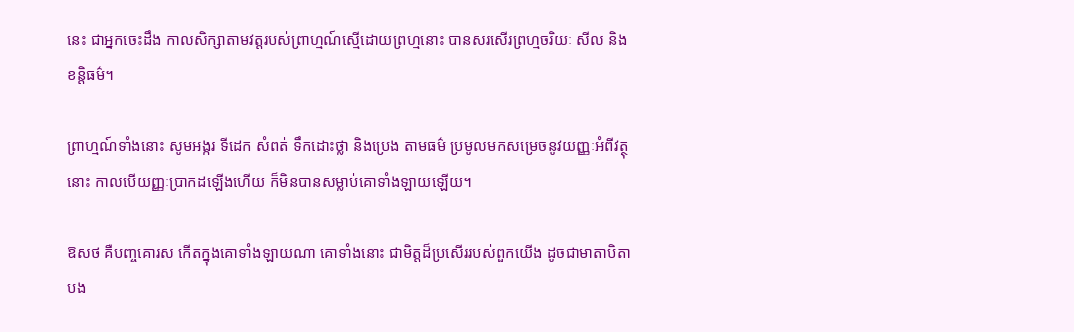នេះ ជាអ្នកចេះដឹង កាលសិក្សាតាមវត្តរបស់ព្រាហ្មណ៍ស្មើដោយព្រហ្មនោះ បានសរសើរព្រហ្មចរិយៈ សីល និងខន្តិធម៌។

ព្រាហ្មណ៍ទាំងនោះ សូមអង្ករ ទីដេក សំពត់ ទឹកដោះថ្លា និងប្រេង តាមធម៌ ប្រមូលមកសម្រេចនូវយញ្ញៈអំពីវត្ថុនោះ កាលបើយញ្ញៈប្រាកដឡើងហើយ ក៏មិនបានសម្លាប់គោទាំងឡាយឡើយ។

ឱសថ គឺបញ្ចគោរស កើតក្នុងគោទាំងឡាយណា គោទាំងនោះ ជាមិត្តដ៏ប្រសើររបស់ពួកយើង ដូចជាមាតាបិតា បង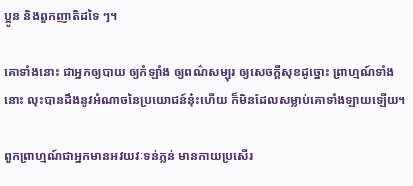ប្អូន និងពួកញាតិដទៃ ៗ។

គោទាំងនោះ ជាអ្នកឲ្យបាយ ឲ្យកំឡាំង ឲ្យពណ៌សម្បុរ ឲ្យសេចក្តីសុខដូច្នោះ ព្រាហ្មណ៍ទាំងនោះ លុះបានដឹងនូវអំណាចនៃប្រយោជន៍នុ៎ះហើយ ក៏មិនដែលសម្លាប់គោទាំងឡាយឡើយ។

ពួកព្រាហ្មណ៍ជាអ្នកមានអវយវៈទន់ភ្លន់ មានកាយប្រសើរ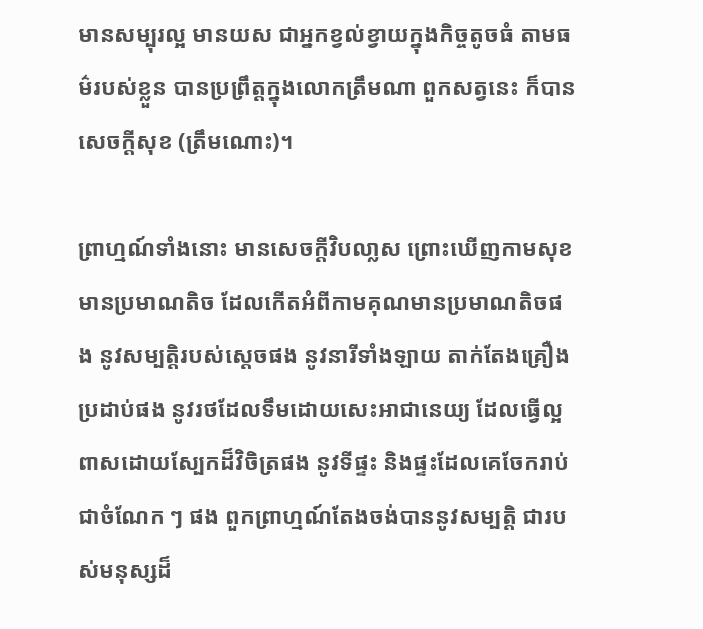មានសម្បុរល្អ មានយស ជាអ្នកខ្វល់ខ្វាយក្នុងកិច្ចតូចធំ តាមធម៌របស់ខ្លួន បានប្រព្រឹត្តក្នុងលោកត្រឹមណា ពួកសត្វនេះ ក៏បានសេចក្តីសុខ (ត្រឹមណោះ)។

ព្រាហ្មណ៍ទាំងនោះ មានសេចក្តីវិបលា្លស ព្រោះឃើញកាមសុខមានប្រមាណតិច ដែលកើតអំពីកាមគុណមានប្រមាណតិចផង នូវសម្បត្តិរបស់សេ្តចផង នូវនារីទាំងឡាយ តាក់តែងគ្រឿងប្រដាប់ផង នូវរថដែលទឹមដោយសេះអាជានេយ្យ ដែលធ្វើល្អ ពាសដោយស្បែកដ៏វិចិត្រផង នូវទីផ្ទះ និងផ្ទះដែលគេចែករាប់ជាចំណែក ៗ ផង ពួកព្រាហ្មណ៍តែងចង់បាននូវសម្បត្តិ ជារបស់មនុស្សដ៏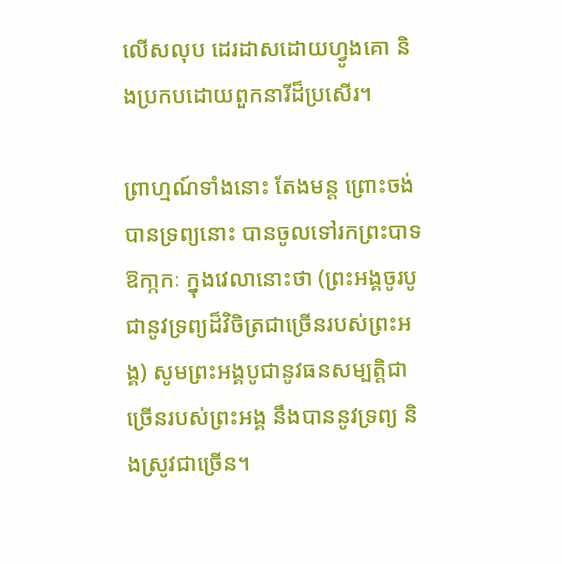លើសលុប ដេរដាសដោយហ្វូងគោ និងប្រកបដោយពួកនារីដ៏ប្រសើរ។

ព្រាហ្មណ៍ទាំងនោះ តែងមន្ត ព្រោះចង់បានទ្រព្យនោះ បានចូលទៅរកព្រះបាទឱកា្កកៈ ក្នុងវេលានោះថា (ព្រះអង្គចូរបូជានូវទ្រព្យដ៏វិចិត្រជាច្រើនរបស់ព្រះអង្គ) សូមព្រះអង្គបូជានូវធនសម្បត្តិជាច្រើនរបស់ព្រះអង្គ នឹងបាននូវទ្រព្យ និងស្រូវជាច្រើន។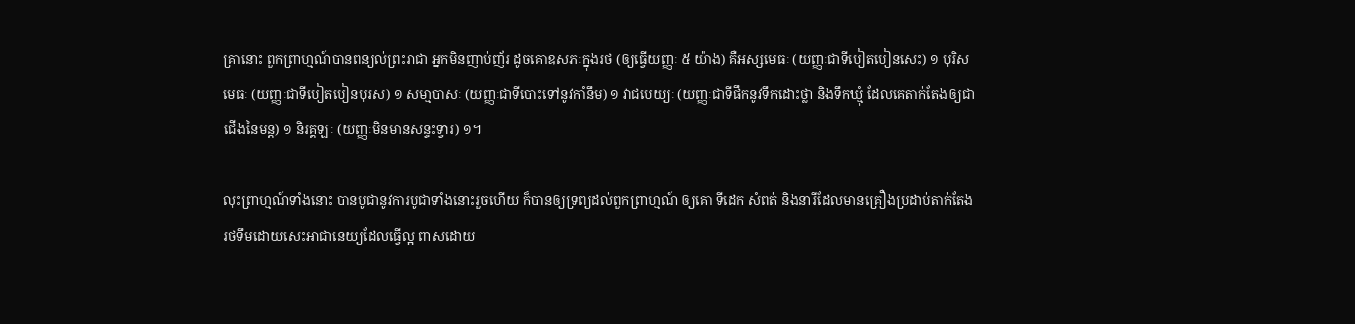គ្រានោះ ពួកព្រាហ្មណ៍បានពន្យល់ព្រះរាជា អ្នកមិនញាប់ញ័រ ដូចគោឧសភៈក្នុងរថ (ឲ្យធ្វើយញ្ញៈ ៥ យ៉ាង) គឺអស្សមេធៈ (យញ្ញៈជាទីបៀតបៀនសេះ) ១ បុរិសមេធៈ (យញ្ញៈជាទីបៀតបៀនបុរស) ១ សមា្មបាសៈ (យញ្ញៈជាទីបោះទៅនូវកាំនឹម) ១ វាជបេយ្យៈ (យញ្ញៈជាទីផឹកនូវទឹកដោះថ្លា និងទឹកឃ្មុំ ដែលគេតាក់តែងឲ្យជាជើងនៃមន្ត) ១ និរគ្គឡៈ (យញ្ញៈមិនមានសន្ទះទ្វារ) ១។

លុះព្រាហ្មណ៍ទាំងនោះ បានបូជានូវការបូជាទាំងនោះរួចហើយ ក៏បានឲ្យទ្រព្យដល់ពួកព្រាហ្មណ៍ ឲ្យគោ ទីដេក សំពត់ និងនារីដែលមានគ្រឿងប្រដាប់តាក់តែង រថទឹមដោយសេះអាជានេយ្យដែលធ្វើល្អ ពាសដោយ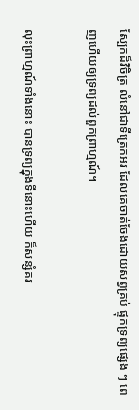ស្បែកដ៏វិចិត្រ លំនៅជាទីត្រេកអរ ដែលគេចាត់ចែងដោយសព្វគ្រប់ ផ្ទុកទ្រព្យផ្សេង ៗ ពេញហើយឲ្យទ្រព្យដល់ពួកព្រាហ្មណ៍។

លុះព្រាហ្មណ៍ទាំងនោះ បានទ្រព្យក្នុងទីនោះហើយ ក៏សន្សំគរ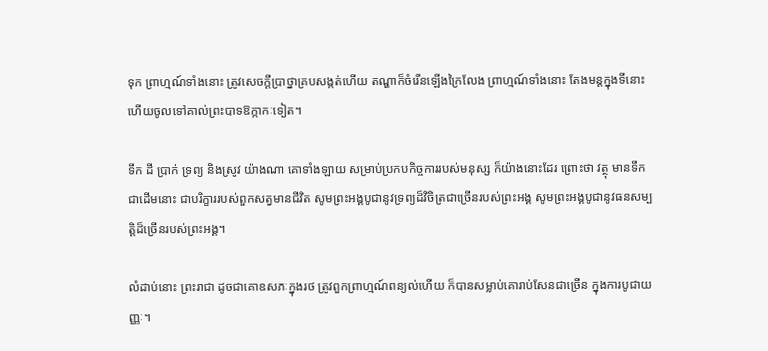ទុក ព្រាហ្មណ៍ទាំងនោះ ត្រូវសេចក្តីបា្រថ្នាគ្របសង្កត់ហើយ តណ្ហាក៏ចំរើនឡើងក្រៃលែង ព្រាហ្មណ៍ទាំងនោះ តែងមន្តក្នុងទីនោះ ហើយចូលទៅគាល់ព្រះបាទឱក្កាកៈទៀត។

ទឹក ដី ប្រាក់ ទ្រព្យ និងស្រូវ យ៉ាងណា គោទាំងឡាយ សម្រាប់ប្រកបកិច្ចការរបស់មនុស្ស ក៏យ៉ាងនោះដែរ ព្រោះថា វត្ថុ មានទឹកជាដើមនោះ ជាបរិក្ខាររបស់ពួកសត្វមានជីវិត សូមព្រះអង្គបូជានូវទ្រព្យដ៏វិចិត្រជាច្រើនរបស់ព្រះអង្គ សូមព្រះអង្គបូជានូវធនសម្បត្តិដ៏ច្រើនរបស់ព្រះអង្គ។

លំដាប់នោះ ព្រះរាជា ដូចជាគោឧសភៈក្នុងរថ ត្រូវពួកព្រាហ្មណ៍ពន្យល់ហើយ ក៏បានសម្លាប់គោរាប់សែនជាច្រើន ក្នុងការបូជាយញ្ញៈ។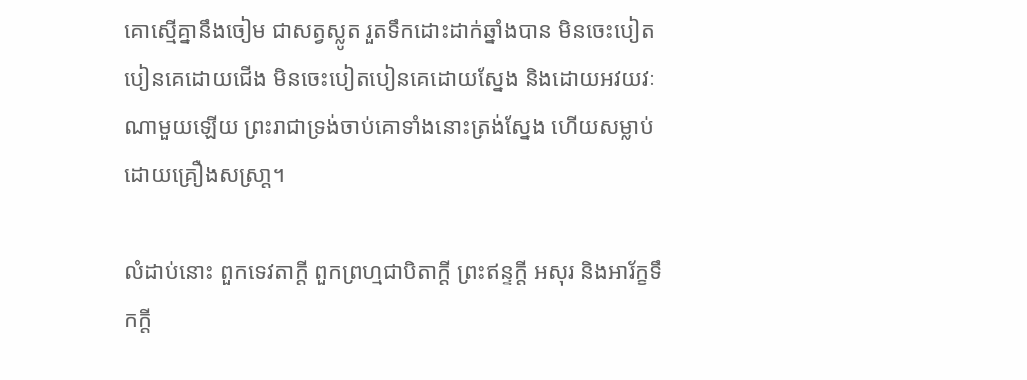គោស្មើគ្នានឹងចៀម ជាសត្វស្លូត រួតទឹកដោះដាក់ឆ្នាំងបាន មិនចេះបៀតបៀនគេដោយជើង មិនចេះបៀតបៀនគេដោយស្នែង និងដោយអវយវៈណាមួយឡើយ ព្រះរាជាទ្រង់ចាប់គោទាំងនោះត្រង់ស្នែង ហើយសម្លាប់ដោយគ្រឿងសស្រា្ត។

លំដាប់នោះ ពួកទេវតាក្តី ពួកព្រហ្មជាបិតាក្តី ព្រះឥន្ទក្តី អសុរ និងអារ័ក្ខទឹកក្តី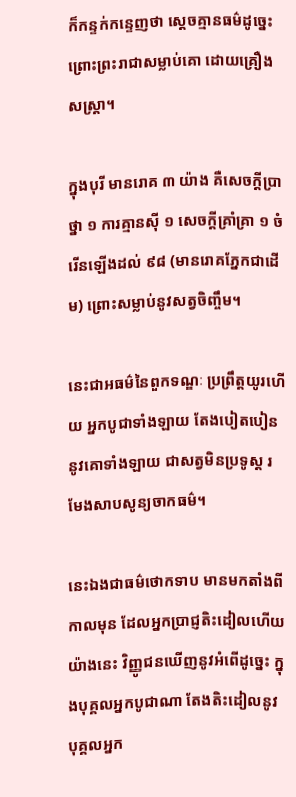ក៏កន្ទក់កន្ទេញថា ស្តេចគ្មានធម៌ដូច្នេះ ព្រោះព្រះរាជាសម្លាប់គោ ដោយគ្រឿងសស្រ្តា។

ក្នុងបុរី មានរោគ ៣ យ៉ាង គឺសេចក្តីប្រាថ្នា ១ ការគ្មានស៊ី ១ សេចក្តីគ្រាំគ្រា ១ ចំរើនឡើងដល់ ៩៨ (មានរោគភ្នែកជាដើម) ព្រោះសម្លាប់នូវសត្វចិញ្ចឹម។

នេះជាអធម៌នៃពួកទណ្ឌៈ ប្រព្រឹត្តយូរហើយ អ្នកបូជាទាំងឡាយ តែងបៀតបៀននូវគោទាំងឡាយ ជាសត្វមិនប្រទូស្ត រមែងសាបសូន្យចាកធម៌។

នេះឯងជាធម៌ថោកទាប មានមកតាំងពីកាលមុន ដែលអ្នកប្រាជ្ញតិះដៀលហើយយ៉ាងនេះ វិញ្ញូជនឃើញនូវអំពើដូច្នេះ ក្នុងបុគ្គលអ្នកបូជាណា តែងតិះដៀលនូវបុគ្គលអ្នក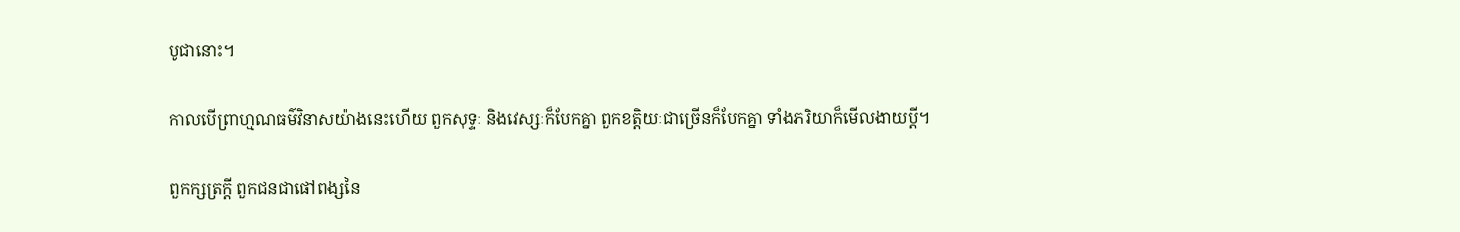បូជានោះ។

កាលបើព្រាហ្មណធម៌វិនាសយ៉ាងនេះហើយ ពួកសុទ្ទៈ និងវេស្សៈក៏បែកគ្នា ពួកខត្តិយៈជាច្រើនក៏បែកគ្នា ទាំងភរិយាក៏មើលងាយប្តី។

ពួកក្សត្រក្តី ពួកជនជាផៅពង្សនៃ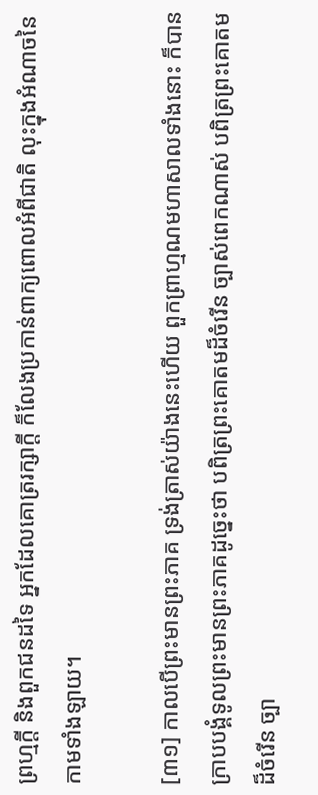ព្រហ្មក្តី និងពួកជនដទៃ អ្នកដែលគោត្ររក្សាក្តី ក៏លែងប្រកាន់ពាក្យពោលអំពីជាតិ លុះក្នុងអំណាចនៃកាមទាំងឡាយ។

[៣១] កាលបើព្រះមានព្រះភាគ ទ្រង់ត្រាស់យ៉ាងនេះហើយ ពួកព្រាហ្មណមហាសាលទាំងនោះ ក៏បានក្រាបបង្គំទូលព្រះមានព្រះភាគដូច្នេះថា បពិត្រព្រះគោតមដ៏ចំរើន ច្បាស់ពេកណាស់ បពិត្រព្រះគោតមដ៏ចំរើន ច្បា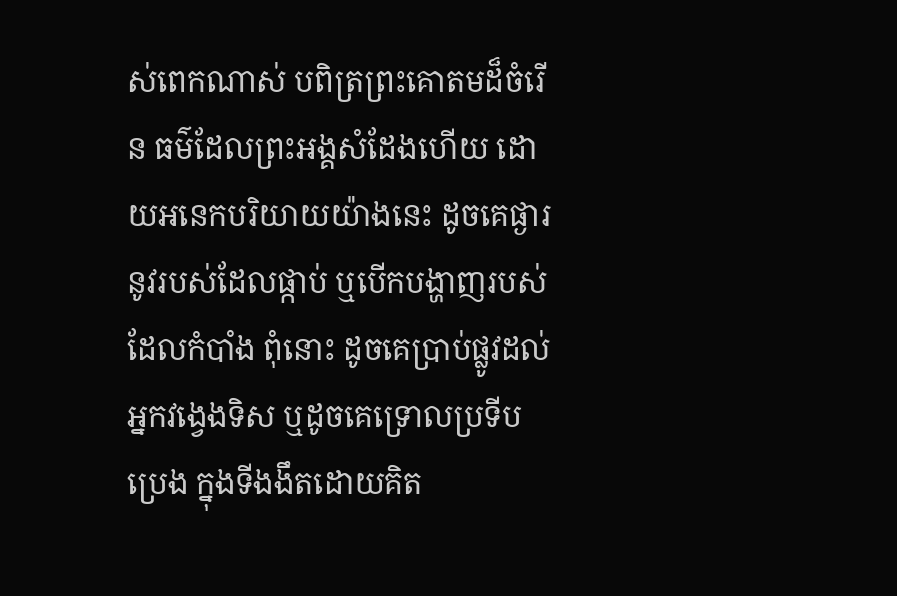ស់ពេកណាស់ បពិត្រព្រះគោតមដ៏ចំរើន ធម៌ដែលព្រះអង្គសំដែងហើយ ដោយអនេកបរិយាយយ៉ាងនេះ ដូចគេផ្ងារនូវរបស់ដែលផ្កាប់ ឬបើកបង្ហាញរបស់ដែលកំបាំង ពុំនោះ ដូចគេប្រាប់ផ្លូវដល់អ្នកវង្វេងទិស ឬដូចគេទ្រោលប្រទីបប្រេង ក្នុងទីងងឹតដោយគិត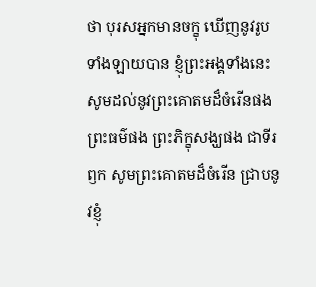ថា បុរសអ្នកមានចក្ខុ ឃើញនូវរូបទាំងឡាយបាន ខ្ញុំព្រះអង្គទាំងនេះ សូមដល់នូវព្រះគោតមដ៏ចំរើនផង ព្រះធម៌ផង ព្រះភិក្ខុសង្ឃផង ជាទីរឭក សូមព្រះគោតមដ៏ចំរើន ជា្របនូវខ្ញុំ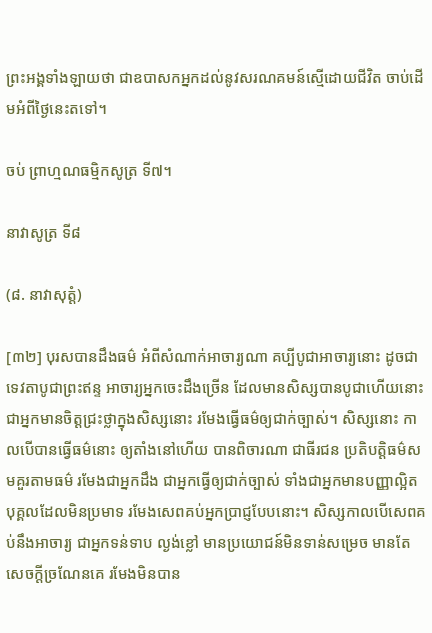ព្រះអង្គទាំងឡាយថា ជាឧបាសកអ្នកដល់នូវសរណគមន៍ស្មើដោយជីវិត ចាប់ដើមអំពីថ្ងៃនេះតទៅ។

ចប់ ព្រាហ្មណធម្មិកសូត្រ ទី៧។

នាវាសូត្រ ទី៨

(៨. នាវាសុត្តំ)

[៣២] បុរសបានដឹងធម៌ អំពីសំណាក់អាចារ្យណា គប្បីបូជាអាចារ្យនោះ ដូចជាទេវតាបូជាព្រះឥន្ទ អាចារ្យអ្នកចេះដឹងច្រើន ដែលមានសិស្សបានបូជាហើយនោះ ជាអ្នកមានចិត្តជ្រះថ្លាក្នុងសិស្សនោះ រមែងធ្វើធម៌ឲ្យជាក់ច្បាស់។ សិស្សនោះ កាលបើបានធ្វើធម៌នោះ ឲ្យតាំងនៅហើយ បានពិចារណា ជាធីរជន ប្រតិបត្តិធម៌សមគួរតាមធម៌ រមែងជាអ្នកដឹង ជាអ្នកធ្វើឲ្យជាក់ច្បាស់ ទាំងជាអ្នកមានបញ្ញាល្អិត បុគ្គលដែលមិនប្រមាទ រមែងសេពគប់អ្នកប្រាជ្ញបែបនោះ។ សិស្សកាលបើសេពគប់នឹងអាចារ្យ ជាអ្នកទន់ទាប ល្ងង់ខ្លៅ មានប្រយោជន៍មិនទាន់សម្រេច មានតែសេចក្តីច្រណែនគេ រមែងមិនបាន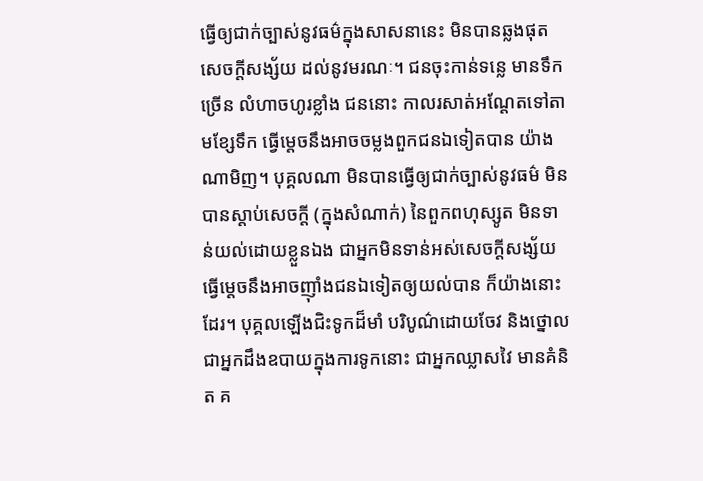ធ្វើឲ្យជាក់ច្បាស់នូវធម៌ក្នុងសាសនានេះ មិនបានឆ្លងផុតសេចក្តីសង្ស័យ ដល់នូវមរណៈ។ ជនចុះកាន់ទន្លេ មានទឹកច្រើន លំហាចហូរខ្លាំង ជននោះ កាលរសាត់អណ្តែតទៅតាមខ្សែទឹក ធ្វើម្តេចនឹងអាចចម្លងពួកជនឯទៀតបាន យ៉ាងណាមិញ។ បុគ្គលណា មិនបានធ្វើឲ្យជាក់ច្បាស់នូវធម៌ មិនបានស្តាប់សេចក្តី (ក្នុងសំណាក់) នៃពួកពហុស្សូត មិនទាន់យល់ដោយខ្លួនឯង ជាអ្នកមិនទាន់អស់សេចក្តីសង្ស័យ ធ្វើម្តេចនឹងអាចញ៉ាំងជនឯទៀតឲ្យយល់បាន ក៏យ៉ាងនោះដែរ។ បុគ្គលឡើងជិះទូកដ៏មាំ បរិបូណ៌ដោយចែវ និងថ្នោល ជាអ្នកដឹងឧបាយក្នុងការទូកនោះ ជាអ្នកឈ្លាសវៃ មានគំនិត គ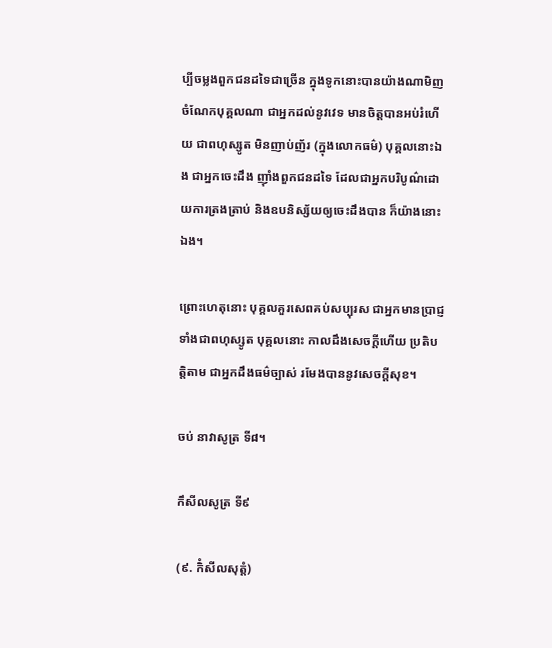ប្បីចម្លងពួកជនដទៃជាច្រើន ក្នុងទូកនោះបានយ៉ាងណាមិញ ចំណែកបុគ្គលណា ជាអ្នកដល់នូវវេទ មានចិត្តបានអប់រំហើយ ជាពហុស្សូត មិនញាប់ញ័រ (ក្នុងលោកធម៌) បុគ្គលនោះឯង ជាអ្នកចេះដឹង ញ៉ាំងពួកជនដទៃ ដែលជាអ្នកបរិបូណ៌ដោយការត្រងត្រាប់ និងឧបនិស្ស័យឲ្យចេះដឹងបាន ក៏យ៉ាងនោះឯង។

ព្រោះហេតុនោះ បុគ្គលគួរសេពគប់សប្បុរស ជាអ្នកមានប្រាជ្ញ ទាំងជាពហុស្សូត បុគ្គលនោះ កាលដឹងសេចក្តីហើយ ប្រតិបត្តិតាម ជាអ្នកដឹងធម៌ច្បាស់ រមែងបាននូវសេចក្តីសុខ។

ចប់ នាវាសូត្រ ទី៨។

កឹសីលសូត្រ ទី៩

(៩. កិំសីលសុត្តំ)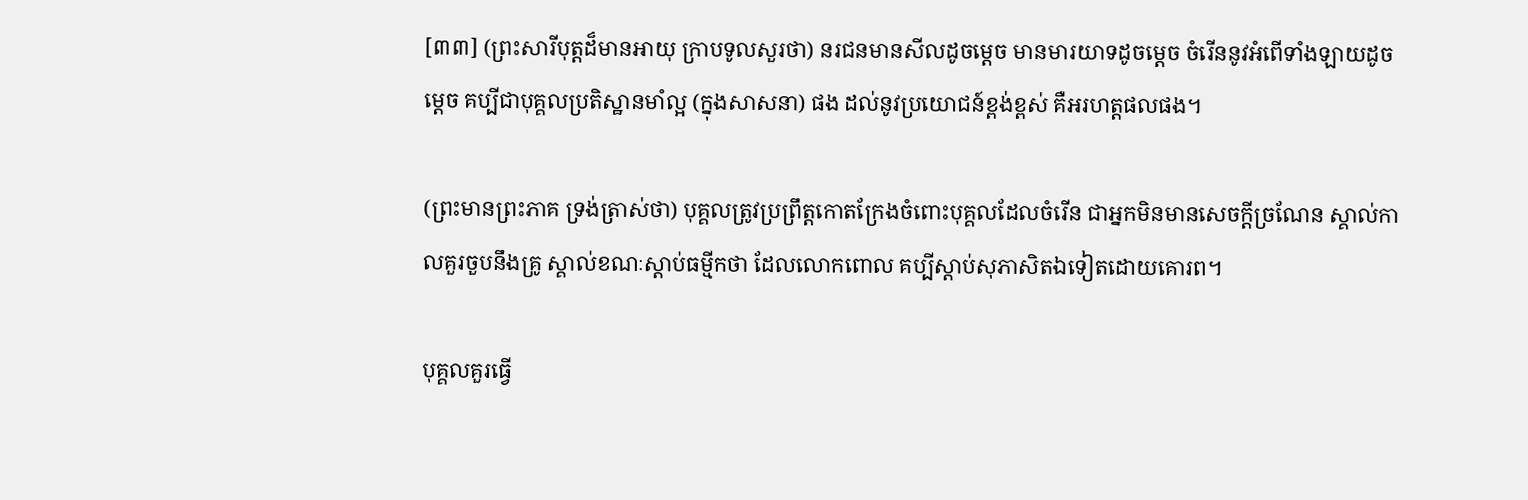[៣៣] (ព្រះសារីបុត្តដ៏មានអាយុ ក្រាបទូលសួរថា) នរជនមានសីលដូចម្តេច មានមារយាទដូចម្តេច ចំរើននូវអំពើទាំងឡាយដូចម្តេច គប្បីជាបុគ្គលប្រតិស្ឋានមាំល្អ (ក្នុងសាសនា) ផង ដល់នូវប្រយោជន៍ខ្ពង់ខ្ពស់ គឺអរហត្តផលផង។

(ព្រះមានព្រះភាគ ទ្រង់ត្រាស់ថា) បុគ្គលត្រូវប្រព្រឹត្តកោតក្រែងចំពោះបុគ្គលដែលចំរើន ជាអ្នកមិនមានសេចក្តីច្រណែន ស្គាល់កាលគួរចួបនឹងគ្រូ ស្គាល់ខណៈស្តាប់ធម្មីកថា ដែលលោកពោល គប្បីស្តាប់សុភាសិតឯទៀតដោយគោរព។

បុគ្គលគួរធ្វើ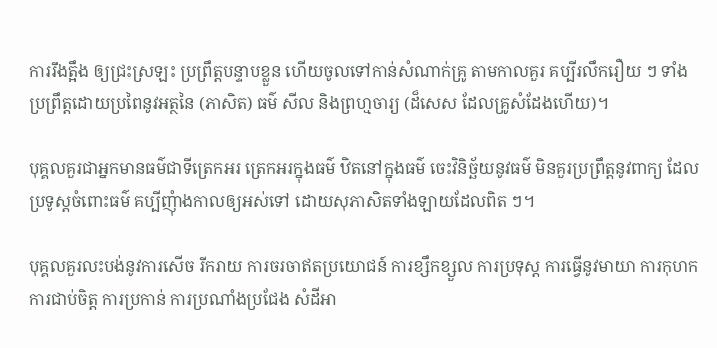ការរឹងត្អឹង ឲ្យជ្រះស្រឡះ ប្រព្រឹត្តបន្ទាបខ្លួន ហើយចូលទៅកាន់សំណាក់គ្រូ តាមកាលគួរ គប្បីរលឹករឿយ ៗ ទាំងប្រព្រឹត្តដោយប្រពៃនូវអត្ថនៃ (ភាសិត) ធម៌ សីល និងព្រហ្មចារ្យ (ដ៏សេស ដែលគ្រូសំដែងហើយ)។

បុគ្គលគួរជាអ្នកមានធម៌ជាទីត្រេកអរ ត្រេកអរក្នុងធម៌ ឋិតនៅក្នុងធម៌ ចេះវិនិច្ឆ័យនូវធម៌ មិនគួរប្រព្រឹត្តនូវពាក្យ ដែលប្រទូស្តចំពោះធម៌ គប្បីញុំាងកាលឲ្យអស់ទៅ ដោយសុភាសិតទាំងឡាយដែលពិត ៗ។

បុគ្គលគួរលះបង់នូវការសើច រីករាយ ការចរចាឥតប្រយោជន៍ ការខ្សឹកខ្សួល ការប្រទុស្ត ការធ្វើនូវមាយា ការកុហក ការជាប់ចិត្ត ការប្រកាន់ ការប្រណាំងប្រជែង សំដីអា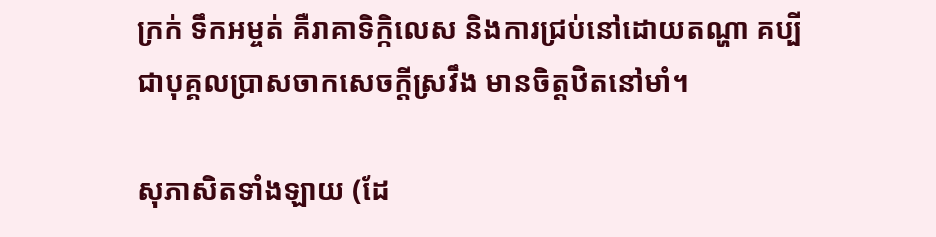ក្រក់ ទឹកអម្ចត់ គឺរាគាទិក្កិលេស និងការជ្រប់នៅដោយតណ្ហា គប្បីជាបុគ្គលបា្រសចាកសេចក្តីស្រវឹង មានចិត្តឋិតនៅមាំ។

សុភាសិតទាំងឡាយ (ដែ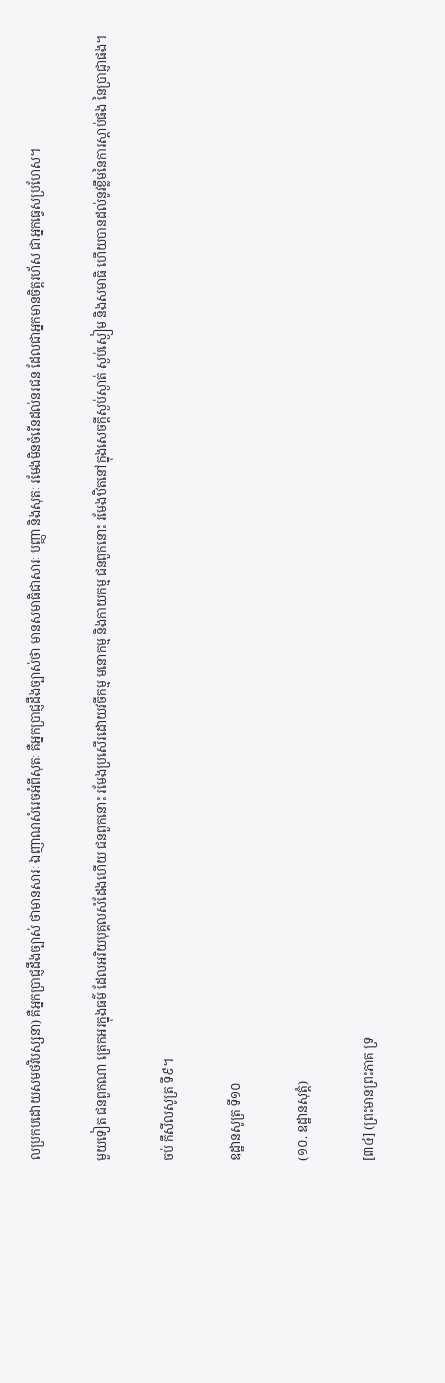លប្រកបដោយសមថវិបស្សនា) គឺអ្នកបា្រជ្ញដឹងច្បាស់ ថាមានសារៈ ឯញាណសំរេចអំពីសុតៈ គឺអ្នកបា្រជ្ញដឹងច្បាស់ថា មានសមាធិជាសារៈ បញ្ញា និងសុតៈ រមែងមិនចំរើនដល់នរជន ដែលជាអ្នកមានចិត្តរហ័ស ជាអ្នកធ្វេសប្រហែស។

មួយទៀត ជនពួកណា ត្រេកអរក្នុងធម៌ ដែលអរិយបុគ្គលសំដែងហើយ ជនពួកនោះ រមែងប្រសើរដោយវចីកម្ម មនោកម្ម និងកាយកម្ម ជនពួកនោះ រមែងឋិតនៅក្នុងសេចក្តីស្ងប់ស្ងាត់ ស្ងប់ស្ងៀម និងសមាធិ ហើយបានដល់នូវខ្លឹមនៃការស្តាប់ផង នៃប្រាជ្ញាផង។

ចប់ កឹសីលសូត្រ ទី៩។

ឧដ្ឋានសូត្រ ទី១០

(១០. ឧដ្ឋានសុត្តំ)

[៣៤] (ព្រះមានព្រះភាគ ទ្រ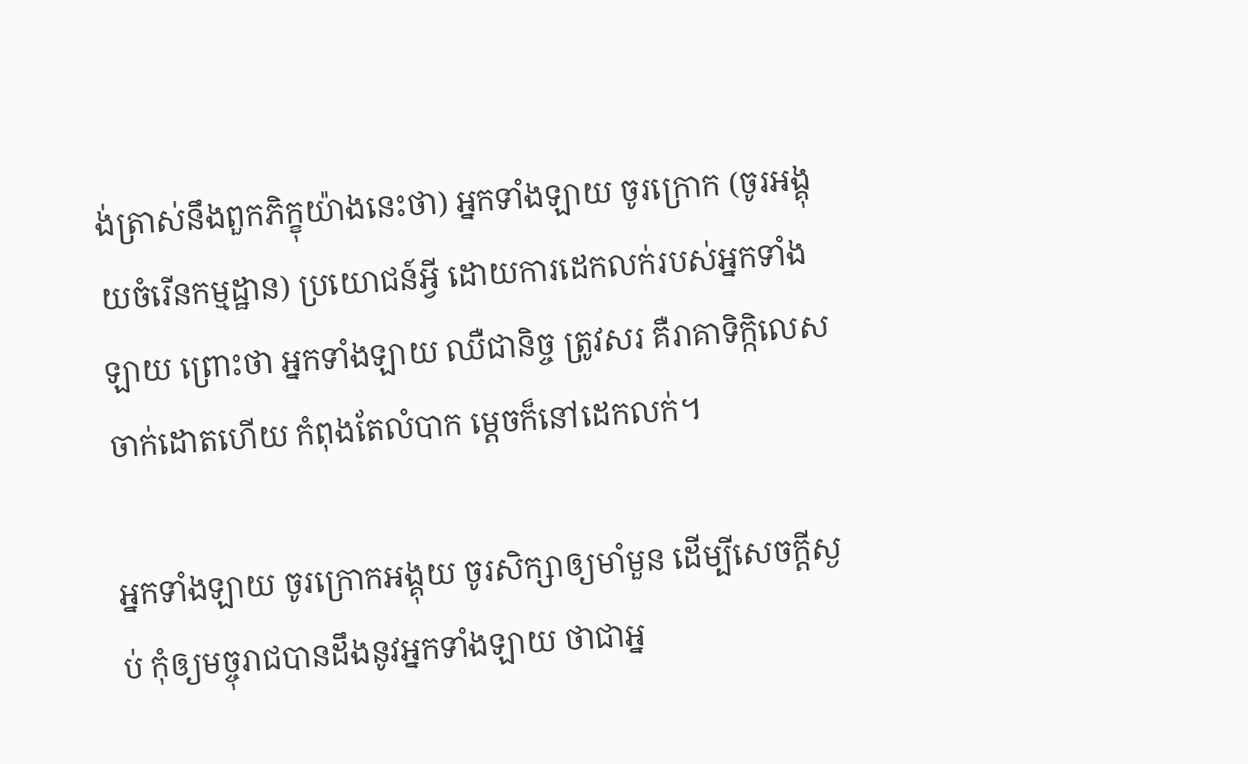ង់ត្រាស់នឹងពួកភិក្ខុយ៉ាងនេះថា) អ្នកទាំងឡាយ ចូរក្រោក (ចូរអង្គុយចំរើនកម្មដ្ឋាន) ប្រយោជន៍អ្វី ដោយការដេកលក់របស់អ្នកទាំងឡាយ ព្រោះថា អ្នកទាំងឡាយ ឈឺជានិច្ច ត្រូវសរ គឺរាគាទិក្កិលេសចាក់ដោតហើយ កំពុងតែលំបាក ម្តេចក៏នៅដេកលក់។

អ្នកទាំងឡាយ ចូរក្រោកអង្គុយ ចូរសិក្សាឲ្យមាំមួន ដើម្បីសេចក្តីស្ងប់ កុំឲ្យមច្ចុរាជបានដឹងនូវអ្នកទាំងឡាយ ថាជាអ្ន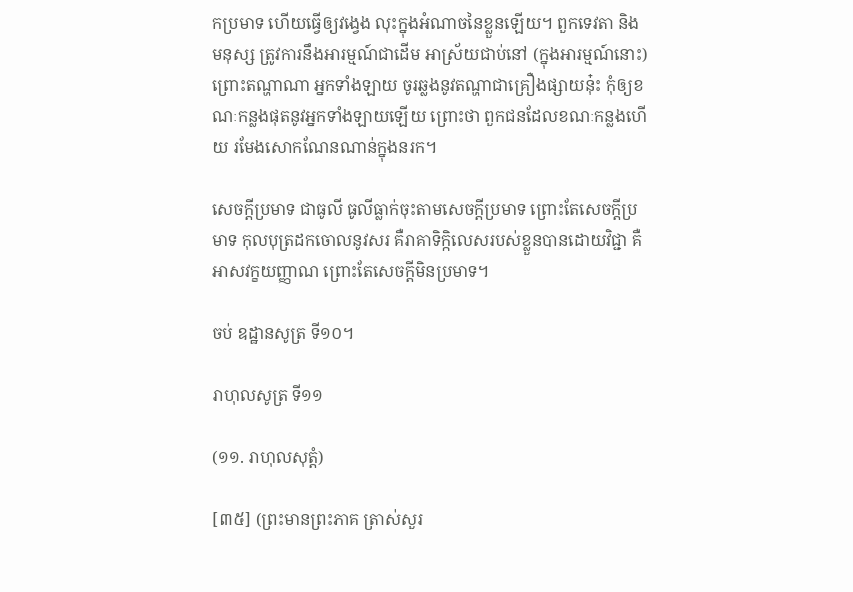កប្រមាទ ហើយធ្វើឲ្យវង្វេង លុះក្នុងអំណាចនៃខ្លួនឡើយ។ ពួកទេវតា និងមនុស្ស ត្រូវការនឹងអារម្មណ៍ជាដើម អាស្រ័យជាប់នៅ (ក្នុងអារម្មណ៍នោះ) ព្រោះតណ្ហាណា អ្នកទាំងឡាយ ចូរឆ្លងនូវតណ្ហាជាគ្រឿងផ្សាយនុ៎ះ កុំឲ្យខណៈកន្លងផុតនូវអ្នកទាំងឡាយឡើយ ព្រោះថា ពួកជនដែលខណៈកន្លងហើយ រមែងសោកណែនណាន់ក្នុងនរក។

សេចក្តីប្រមាទ ជាធូលី ធូលីធ្លាក់ចុះតាមសេចក្តីប្រមាទ ព្រោះតែសេចក្តីប្រមាទ កុលបុត្រដកចោលនូវសរ គឺរាគាទិក្កិលេសរបស់ខ្លួនបានដោយវិជ្ជា គឺអាសវក្ខយញ្ញាណ ព្រោះតែសេចក្តីមិនប្រមាទ។

ចប់ ឧដ្ឋានសូត្រ ទី១០។

រាហុលសូត្រ ទី១១

(១១. រាហុលសុត្តំ)

[៣៥] (ព្រះមានព្រះភាគ ត្រាស់សួរ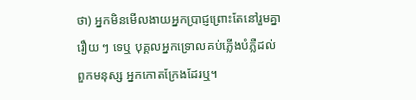ថា) អ្នកមិនមើលងាយអ្នកបា្រជ្ញព្រោះតែនៅរួមគ្នារឿយ ៗ ទេឬ បុគ្គលអ្នកទ្រោលគប់ភ្លើងបំភ្លឺដល់ពួកមនុស្ស អ្នកកោតក្រែងដែរឬ។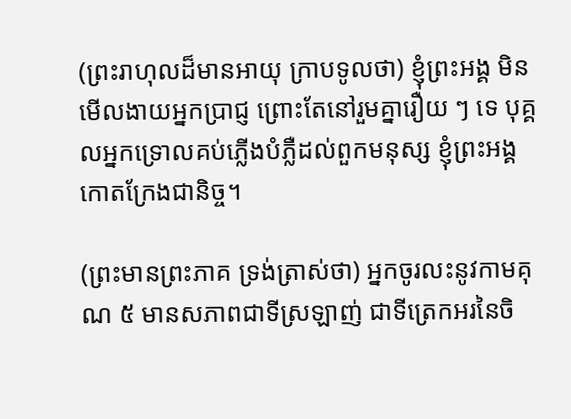(ព្រះរាហុលដ៏មានអាយុ ក្រាបទូលថា) ខ្ញុំព្រះអង្គ មិនមើលងាយអ្នកបា្រជ្ញ ព្រោះតែនៅរួមគ្នារឿយ ៗ ទេ បុគ្គលអ្នកទ្រោលគប់ភ្លើងបំភ្លឺដល់ពួកមនុស្ស ខ្ញុំព្រះអង្គកោតក្រែងជានិច្ច។

(ព្រះមានព្រះភាគ ទ្រង់ត្រាស់ថា) អ្នកចូរលះនូវកាមគុណ ៥ មានសភាពជាទីស្រឡាញ់ ជាទីត្រេកអរនៃចិ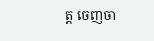ត្ត ចេញចា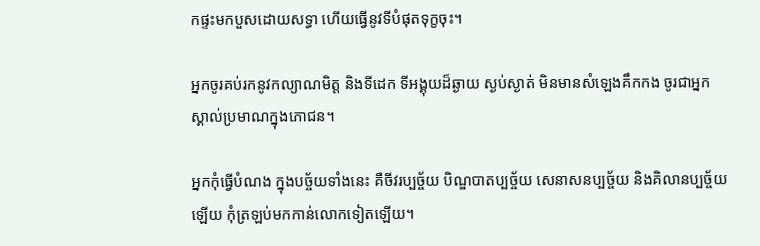កផ្ទះមកបួសដោយសទ្ធា ហើយធ្វើនូវទីបំផុតទុក្ខចុះ។

អ្នកចូរគប់រកនូវកល្យាណមិត្ត និងទីដេក ទីអង្គុយដ៏ឆ្ងាយ ស្ងប់ស្ងាត់ មិនមានសំឡេងគឹកកង ចូរជាអ្នកស្គាល់ប្រមាណក្នុងភោជន។

អ្នកកុំធ្វើបំណង ក្នុងបច្ច័យទាំងនេះ គឺចីវរប្បច្ច័យ បិណ្ឌបាតប្បច្ច័យ សេនាសនប្បច្ច័យ និងគិលានប្បច្ច័យឡើយ កុំត្រឡប់មកកាន់លោកទៀតឡើយ។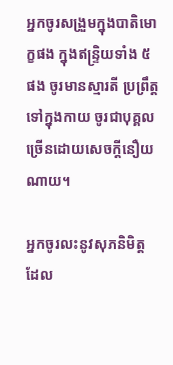អ្នកចូរសង្រួមក្នុងបាតិមោក្ខផង ក្នុងឥន្ទ្រិយទាំង ៥ ផង ចូរមានស្មារតី ប្រព្រឹត្តទៅក្នុងកាយ ចូរជាបុគ្គលច្រើនដោយសេចក្តីនឿយណាយ។

អ្នកចូរលះនូវសុភនិមិត្ត ដែល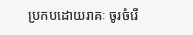ប្រកបដោយរាគៈ ចូរចំរើ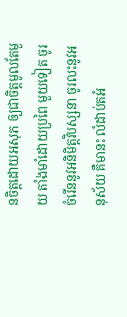នចិត្តដោយអសុភ ឲ្យជាចិត្តមូលតែមួយ តាំងមាំដោយប្រពៃ មួយទៀត ចូរចំរើននូវអនិមិត្តវិបស្សនា ចូរលះនូវអនុស័យ គឺមានះ លំដាប់តអំ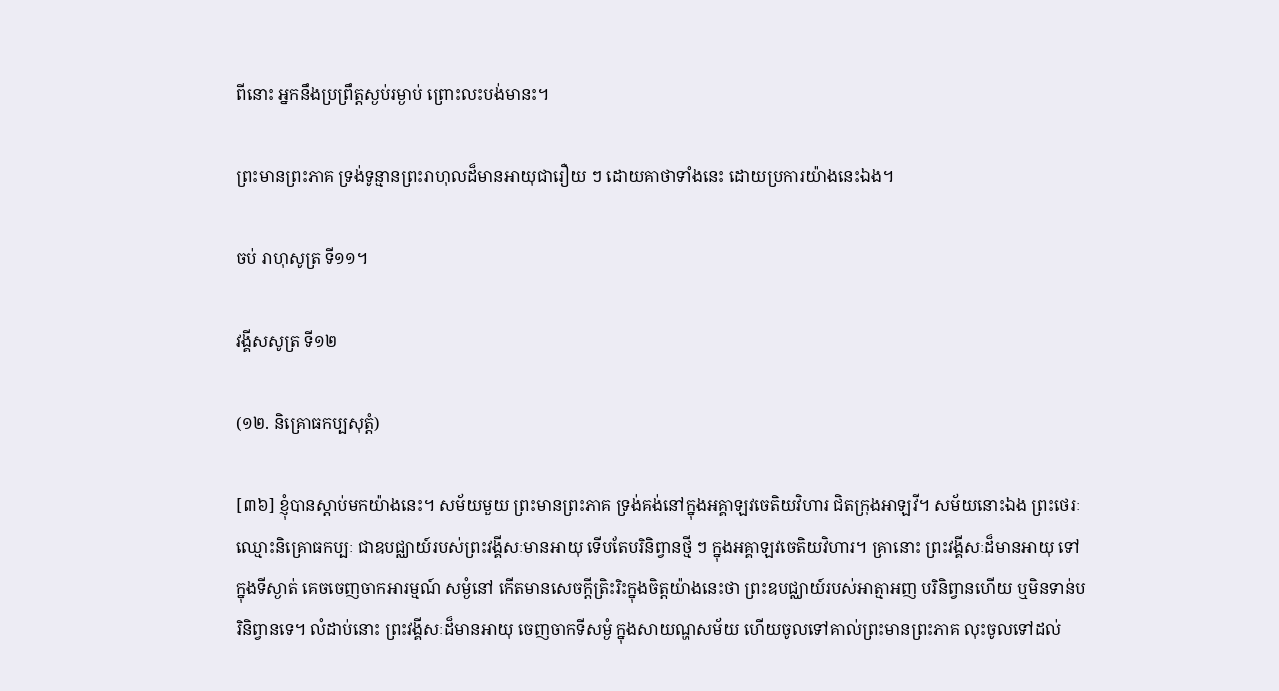ពីនោះ អ្នកនឹងប្រព្រឹត្តស្ងប់រម្ងាប់ ព្រោះលះបង់មានះ។

ព្រះមានព្រះភាគ ទ្រង់ទូន្មានព្រះរាហុលដ៏មានអាយុជារឿយ ៗ ដោយគាថាទាំងនេះ ដោយប្រការយ៉ាងនេះឯង។

ចប់ រាហុសូត្រ ទី១១។

វង្គីសសូត្រ ទី១២

(១២. និគ្រោធកប្បសុត្តំ)

[៣៦] ខ្ញុំបានស្តាប់មកយ៉ាងនេះ។ សម័យមួយ ព្រះមានព្រះភាគ ទ្រង់គង់នៅក្នុងអគ្គាឡវចេតិយវិហារ ជិតក្រុងអាឡវី។ សម័យនោះឯង ព្រះថេរៈឈ្មោះនិគ្រោធកប្បៈ ជាឧបជ្ឈាយ៍របស់ព្រះវង្គីសៈមានអាយុ ទើបតែបរិនិព្វានថ្មី ៗ ក្នុងអគ្គាឡវចេតិយវិហារ។ គ្រានោះ ព្រះវង្គីសៈដ៏មានអាយុ ទៅក្នុងទីស្ងាត់ គេចចេញចាកអារម្មណ៍ សម្ងំនៅ កើតមានសេចក្តីត្រិះរិះក្នុងចិត្តយ៉ាងនេះថា ព្រះឧបជ្ឈាយ៍របស់អាត្មាអញ បរិនិព្វានហើយ ឬមិនទាន់បរិនិព្វានទេ។ លំដាប់នោះ ព្រះវង្គីសៈដ៏មានអាយុ ចេញចាកទីសម្ងំ ក្នុងសាយណ្ហសម័យ ហើយចូលទៅគាល់ព្រះមានព្រះភាគ លុះចូលទៅដល់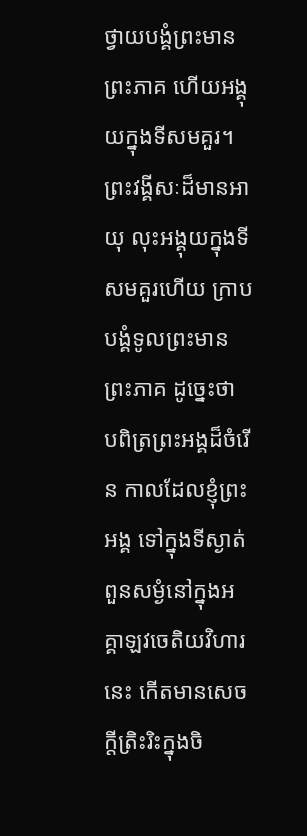ថ្វាយបង្គំព្រះមានព្រះភាគ ហើយអង្គុយក្នុងទីសមគួរ។ ព្រះវង្គីសៈដ៏មានអាយុ លុះអង្គុយក្នុងទីសមគួរហើយ ក្រាបបង្គំទូលព្រះមានព្រះភាគ ដូច្នេះថា បពិត្រព្រះអង្គដ៏ចំរើន កាលដែលខ្ញុំព្រះអង្គ ទៅក្នុងទីស្ងាត់ ពួនសម្ងំនៅក្នុងអគ្គាឡវចេតិយវិហារនេះ កើតមានសេចក្តីត្រិះរិះក្នុងចិ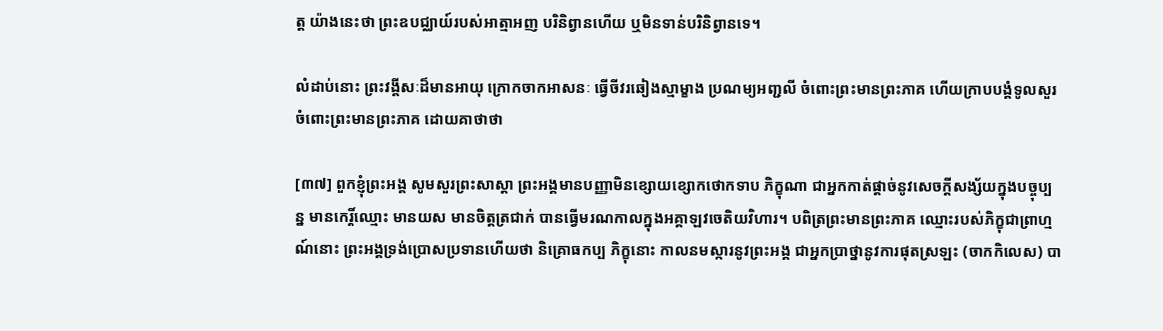ត្ត យ៉ាងនេះថា ព្រះឧបជ្ឈាយ៍របស់អាត្មាអញ បរិនិព្វានហើយ ឬមិនទាន់បរិនិព្វានទេ។

លំដាប់នោះ ព្រះវង្គីសៈដ៏មានអាយុ ក្រោកចាកអាសនៈ ធ្វើចីវរឆៀងស្មាម្ខាង ប្រណម្យអញ្ជលី ចំពោះព្រះមានព្រះភាគ ហើយក្រាបបង្គំទូលសួរចំពោះព្រះមានព្រះភាគ ដោយគាថាថា

[៣៧] ពួកខ្ញុំព្រះអង្គ សូមសួរព្រះសាស្តា ព្រះអង្គមានបញ្ញាមិនខ្សោយខ្សោកថោកទាប ភិក្ខុណា ជាអ្នកកាត់ផ្តាច់នូវសេចក្តីសង្ស័យក្នុងបច្ចុប្បន្ន មានកេរ្តិ៍ឈ្មោះ មានយស មានចិត្តត្រជាក់ បានធ្វើមរណកាលក្នុងអគ្គាឡវចេតិយវិហារ។ បពិត្រព្រះមានព្រះភាគ ឈ្មោះរបស់ភិក្ខុជាព្រាហ្មណ៍នោះ ព្រះអង្គទ្រង់ប្រោសប្រទានហើយថា និគ្រោធកប្ប ភិក្ខុនោះ កាលនមស្ការនូវព្រះអង្គ ជាអ្នកបា្រថ្នានូវការផុតស្រឡះ (ចាកកិលេស) បា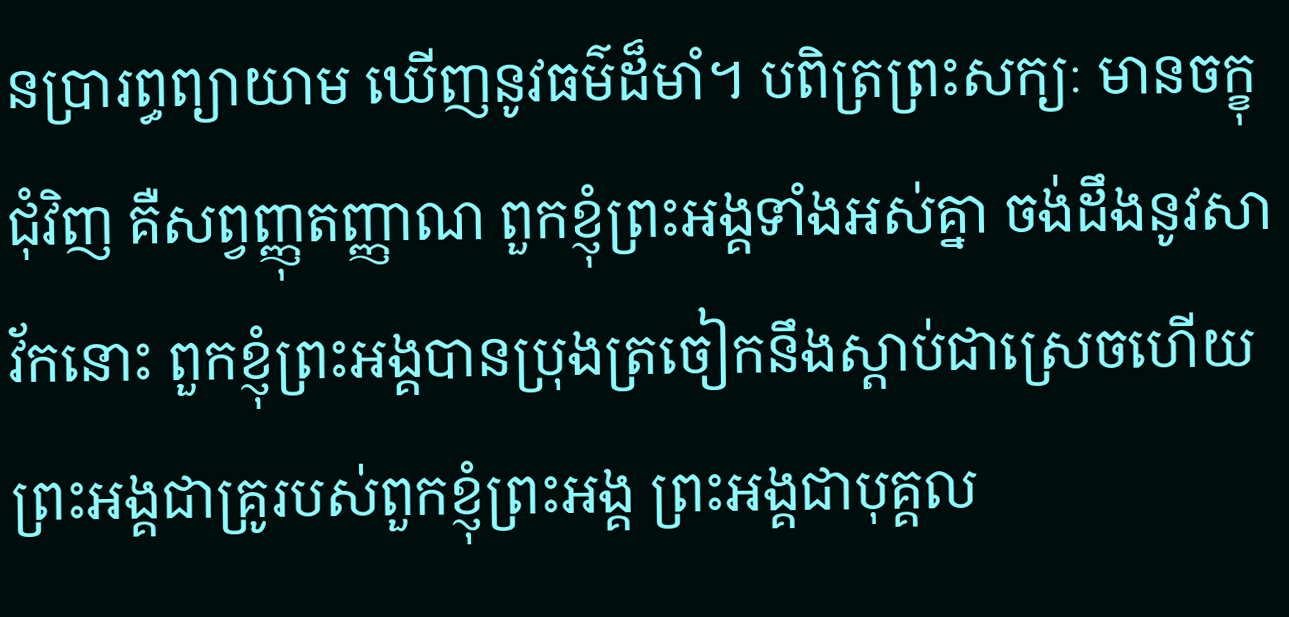នប្រារព្ធព្យាយាម ឃើញនូវធម៌ដ៏មាំ។ បពិត្រព្រះសក្យៈ មានចក្ខុជុំវិញ គឺសព្វញ្ញុតញ្ញាណ ពួកខ្ញុំព្រះអង្គទាំងអស់គ្នា ចង់ដឹងនូវសាវ័កនោះ ពួកខ្ញុំព្រះអង្គបានប្រុងត្រចៀកនឹងស្តាប់ជាស្រេចហើយ ព្រះអង្គជាគ្រូរបស់ពួកខ្ញុំព្រះអង្គ ព្រះអង្គជាបុគ្គល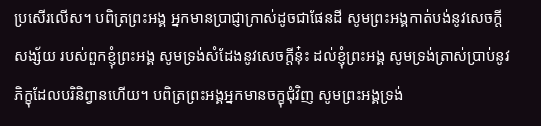ប្រសើរលើស។ បពិត្រព្រះអង្គ អ្នកមានបា្រជ្ញាក្រាស់ដូចជាផែនដី សូមព្រះអង្គកាត់បង់នូវសេចក្តីសង្ស័យ របស់ពួកខ្ញុំព្រះអង្គ សូមទ្រង់សំដែងនូវសេចក្តីនុ៎ះ ដល់ខ្ញុំព្រះអង្គ សូមទ្រង់ត្រាស់ប្រាប់នូវភិក្ខុដែលបរិនិព្វានហើយ។ បពិត្រព្រះអង្គអ្នកមានចក្ខុជុំវិញ សូមព្រះអង្គទ្រង់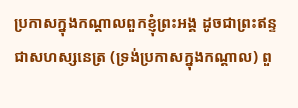ប្រកាសក្នុងកណ្តាលពួកខ្ញុំព្រះអង្គ ដូចជាព្រះឥន្ទ ជាសហស្សនេត្រ (ទ្រង់ប្រកាសក្នុងកណ្តាល) ពួ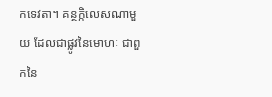កទេវតា។ គន្ថក្កិលេសណាមួយ ដែលជាផ្លូវនៃមោហៈ ជាពួកនៃ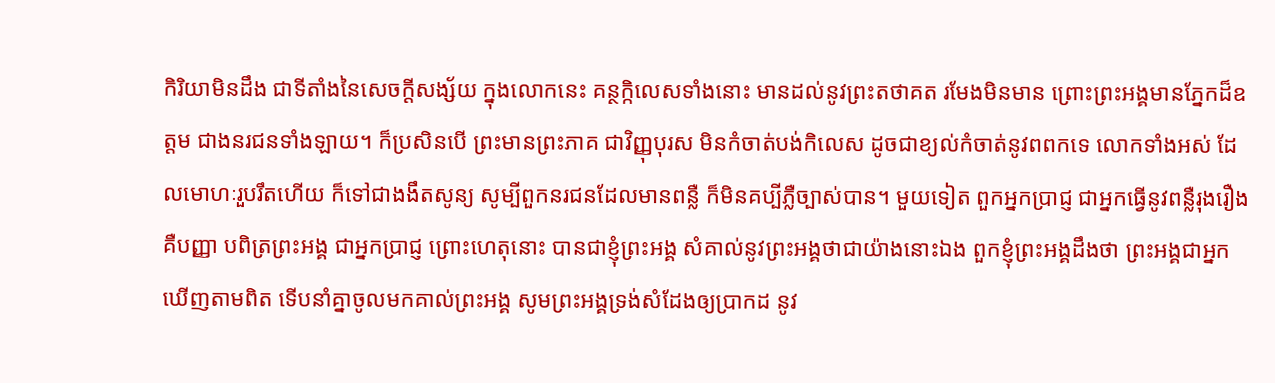កិរិយាមិនដឹង ជាទីតាំងនៃសេចក្តីសង្ស័យ ក្នុងលោកនេះ គន្ថក្កិលេសទាំងនោះ មានដល់នូវព្រះតថាគត រមែងមិនមាន ព្រោះព្រះអង្គមានភ្នែកដ៏ឧត្តម ជាងនរជនទាំងឡាយ។ ក៏ប្រសិនបើ ព្រះមានព្រះភាគ ជាវិញ្ញុបុរស មិនកំចាត់បង់កិលេស ដូចជាខ្យល់កំចាត់នូវពពកទេ លោកទាំងអស់ ដែលមោហៈរួបរឹតហើយ ក៏ទៅជាងងឹតសូន្យ សូម្បីពួកនរជនដែលមានពន្លឺ ក៏មិនគប្បីភ្លឺច្បាស់បាន។ មួយទៀត ពួកអ្នកបា្រជ្ញ ជាអ្នកធ្វើនូវពន្លឺរុងរឿង គឺបញ្ញា បពិត្រព្រះអង្គ ជាអ្នកបា្រជ្ញ ព្រោះហេតុនោះ បានជាខ្ញុំព្រះអង្គ សំគាល់នូវព្រះអង្គថាជាយ៉ាងនោះឯង ពួកខ្ញុំព្រះអង្គដឹងថា ព្រះអង្គជាអ្នកឃើញតាមពិត ទើបនាំគ្នាចូលមកគាល់ព្រះអង្គ សូមព្រះអង្គទ្រង់សំដែងឲ្យប្រាកដ នូវ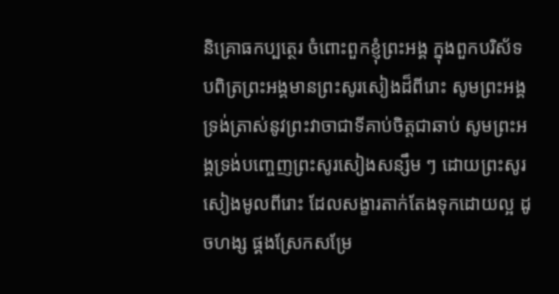និគ្រោធកប្បត្ថេរ ចំពោះពួកខ្ញុំព្រះអង្គ ក្នុងពួកបរិស័ទ បពិត្រព្រះអង្គមានព្រះសូរសៀងដ៏ពីរោះ សូមព្រះអង្គទ្រង់ត្រាស់នូវព្រះវាចាជាទីគាប់ចិត្តជាឆាប់ សូមព្រះអង្គទ្រង់បញ្ចេញព្រះសូរសៀងសន្សឹម ៗ ដោយព្រះសូរសៀងមូលពីរោះ ដែលសង្ខារតាក់តែងទុកដោយល្អ ដូចហង្ស ផ្គងស្រែកសម្រែ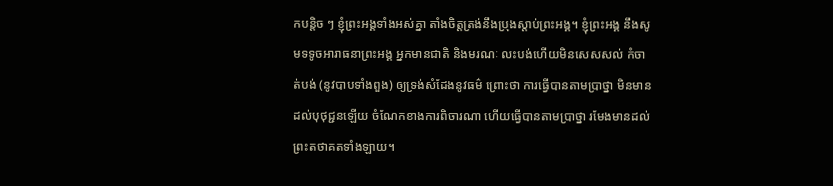កបន្តិច ៗ ខ្ញុំព្រះអង្គទាំងអស់គ្នា តាំងចិត្តត្រង់នឹងប្រុងស្តាប់ព្រះអង្គ។ ខ្ញុំព្រះអង្គ នឹងសូមទទូចអារាធនាព្រះអង្គ អ្នកមានជាតិ និងមរណៈ លះបង់ហើយមិនសេសសល់ កំចាត់បង់ (នូវបាបទាំងពួង) ឲ្យទ្រង់សំដែងនូវធម៌ ព្រោះថា ការធ្វើបានតាមប្រាថ្នា មិនមានដល់បុថុជ្ជនឡើយ ចំណែកខាងការពិចារណា ហើយធ្វើបានតាមប្រាថ្នា រមែងមានដល់ព្រះតថាគតទាំងឡាយ។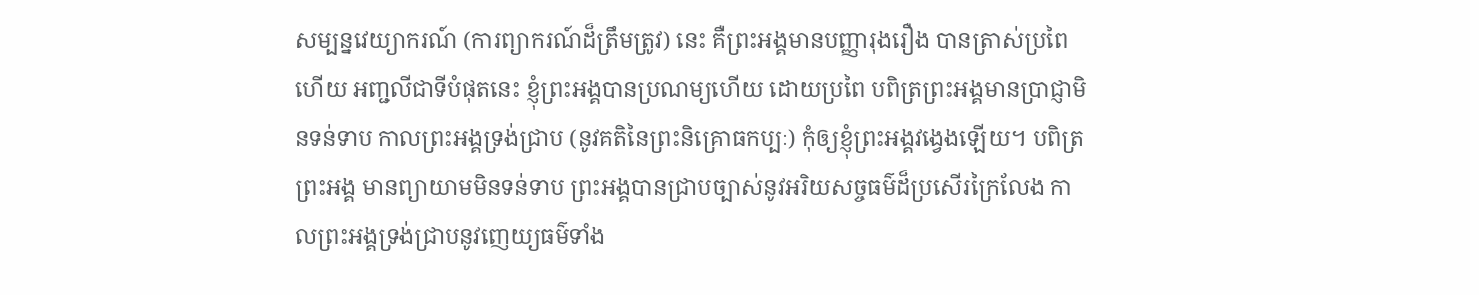សម្បន្នវេយ្យាករណ៍ (ការព្យាករណ៍ដ៏ត្រឹមត្រូវ) នេះ គឺព្រះអង្គមានបញ្ញារុងរឿង បានត្រាស់ប្រពៃហើយ អញ្ជលីជាទីបំផុតនេះ ខ្ញុំព្រះអង្គបានប្រណម្យហើយ ដោយប្រពៃ បពិត្រព្រះអង្គមានប្រាជ្ញាមិនទន់ទាប កាលព្រះអង្គទ្រង់ជ្រាប (នូវគតិនៃព្រះនិគ្រោធកប្បៈ) កុំឲ្យខ្ញុំព្រះអង្គវង្វេងឡើយ។ បពិត្រព្រះអង្គ មានព្យាយាមមិនទន់ទាប ព្រះអង្គបានជ្រាបច្បាស់នូវអរិយសច្ចធម៌ដ៏ប្រសើរក្រៃលែង កាលព្រះអង្គទ្រង់ជា្របនូវញេយ្យធម៌ទាំង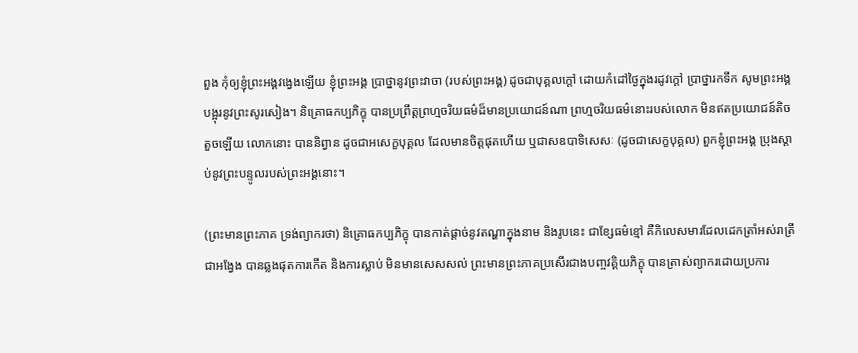ពួង កុំឲ្យខ្ញុំព្រះអង្គវង្វេងឡើយ ខ្ញុំព្រះអង្គ ប្រាថ្នានូវព្រះវាចា (របស់ព្រះអង្គ) ដូចជាបុគ្គលក្តៅ ដោយកំដៅថ្ងៃក្នុងរដូវក្តៅ ប្រាថ្នារកទឹក សូមព្រះអង្គបង្អុរនូវព្រះសូរសៀង។ និគ្រោធកប្បភិក្ខុ បានប្រព្រឹត្តព្រហ្មចរិយធម៌ដ៏មានប្រយោជន៍ណា ព្រហ្មចរិយធម៌នោះរបស់លោក មិនឥតប្រយោជន៍តិចតួចឡើយ លោកនោះ បាននិព្វាន ដូចជាអសេក្ខបុគ្គល ដែលមានចិត្តផុតហើយ ឬជាសឧបាទិសេសៈ (ដូចជាសេក្ខបុគ្គល) ពួកខ្ញុំព្រះអង្គ ប្រុងស្តាប់នូវព្រះបន្ទូលរបស់ព្រះអង្គនោះ។

(ព្រះមានព្រះភាគ ទ្រង់ព្យាករថា) និគ្រោធកប្បភិក្ខុ បានកាត់ផ្តាច់នូវតណ្ហាក្នុងនាម និងរូបនេះ ជាខ្សែធម៌ខ្មៅ គឺកិលេសមារដែលដេកត្រាំអស់រាត្រីជាអង្វែង បានឆ្លងផុតការកើត និងការស្លាប់ មិនមានសេសសល់ ព្រះមានព្រះភាគប្រសើរជាងបញ្ចវគ្គិយភិក្ខុ បានត្រាស់ព្យាករដោយប្រការ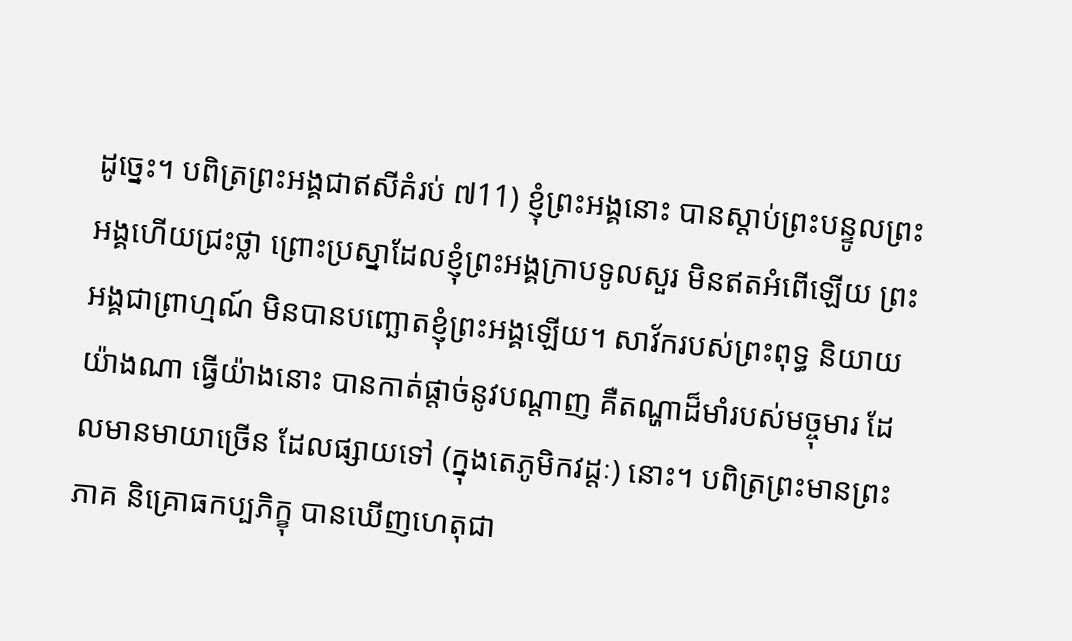ដូច្នេះ។ បពិត្រព្រះអង្គជាឥសីគំរប់ ៧11) ខ្ញុំព្រះអង្គនោះ បានស្តាប់ព្រះបន្ទូលព្រះអង្គហើយជ្រះថ្លា ព្រោះប្រស្នាដែលខ្ញុំព្រះអង្គក្រាបទូលសួរ មិនឥតអំពើឡើយ ព្រះអង្គជាព្រាហ្មណ៍ មិនបានបញ្ឆោតខ្ញុំព្រះអង្គឡើយ។ សាវ័ករបស់ព្រះពុទ្ធ និយាយយ៉ាងណា ធ្វើយ៉ាងនោះ បានកាត់ផ្តាច់នូវបណ្តាញ គឺតណ្ហាដ៏មាំរបស់មច្ចុមារ ដែលមានមាយាច្រើន ដែលផ្សាយទៅ (ក្នុងតេភូមិកវដ្តៈ) នោះ។ បពិត្រព្រះមានព្រះភាគ និគ្រោធកប្បភិក្ខុ បានឃើញហេតុជា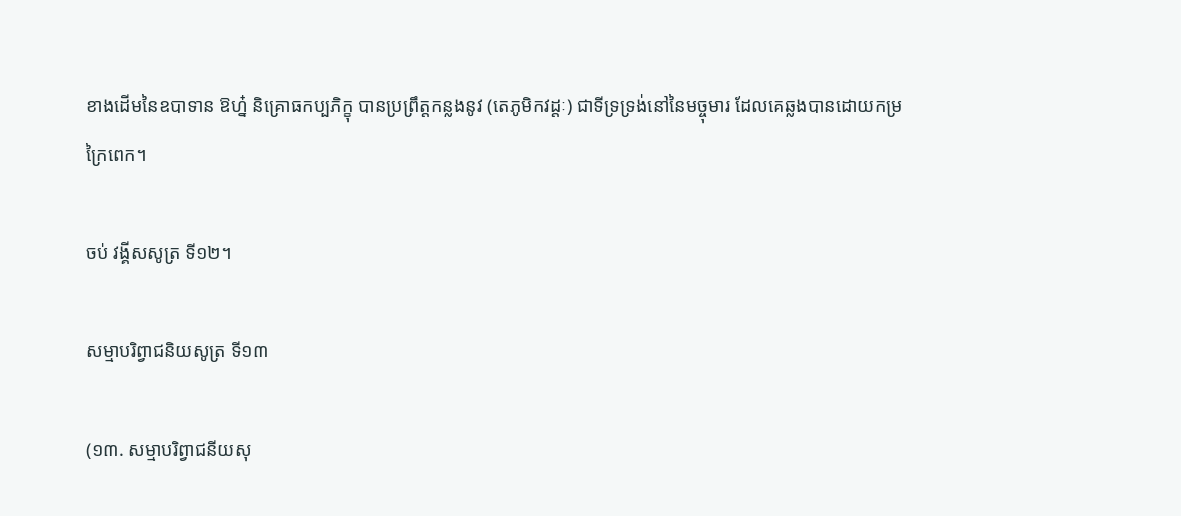ខាងដើមនៃឧបាទាន ឱហ្ន៎ និគ្រោធកប្បភិក្ខុ បានប្រព្រឹត្តកន្លងនូវ (តេភូមិកវដ្តៈ) ជាទីទ្រទ្រង់នៅនៃមច្ចុមារ ដែលគេឆ្លងបានដោយកម្រក្រៃពេក។

ចប់ វង្គីសសូត្រ ទី១២។

សម្មាបរិព្វាជនិយសូត្រ ទី១៣

(១៣. សម្មាបរិព្វាជនីយសុ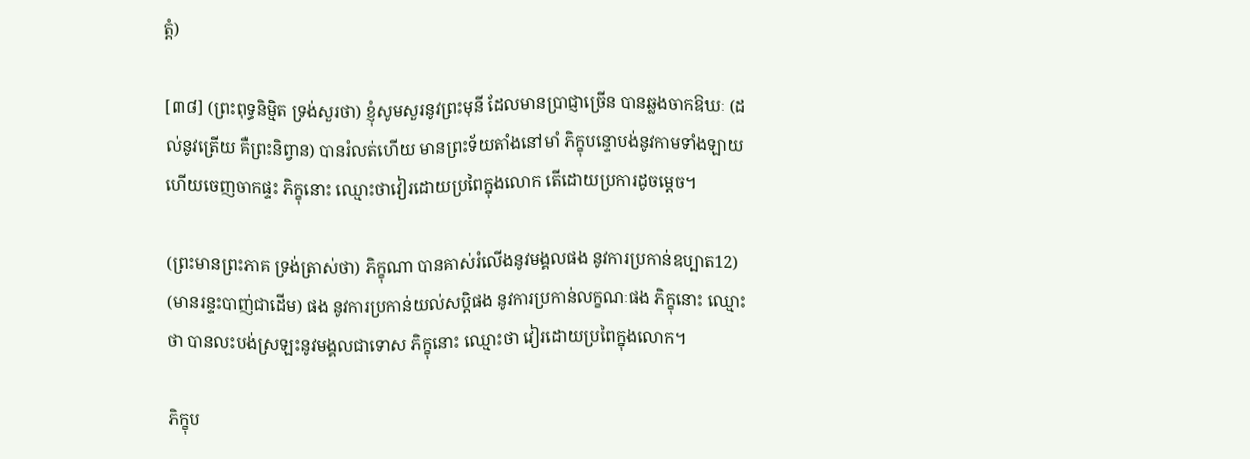ត្តំ)

[៣៨] (ព្រះពុទ្ធនិមិ្មត ទ្រង់សួរថា) ខ្ញុំសូមសួរនូវព្រះមុនី ដែលមានបា្រជ្ញាច្រើន បានឆ្លងចាកឱឃៈ (ដល់នូវត្រើយ គឺព្រះនិព្វាន) បានរំលត់ហើយ មានព្រះទ័យតាំងនៅមាំ ភិក្ខុបន្ទោបង់នូវកាមទាំងឡាយ ហើយចេញចាកផ្ទះ ភិក្ខុនោះ ឈ្មោះថាវៀរដោយប្រពៃក្នុងលោក តើដោយប្រការដូចម្តេច។

(ព្រះមានព្រះភាគ ទ្រង់ត្រាស់ថា) ភិក្ខុណា បានគាស់រំលើងនូវមង្គលផង នូវការប្រកាន់ឧប្បាត12) (មានរន្ទះបាញ់ជាដើម) ផង នូវការប្រកាន់យល់សប្តិផង នូវការប្រកាន់លក្ខណៈផង ភិក្ខុនោះ ឈ្មោះថា បានលះបង់ស្រឡះនូវមង្គលជាទោស ភិក្ខុនោះ ឈ្មោះថា វៀរដោយប្រពៃក្នុងលោក។

ភិក្ខុប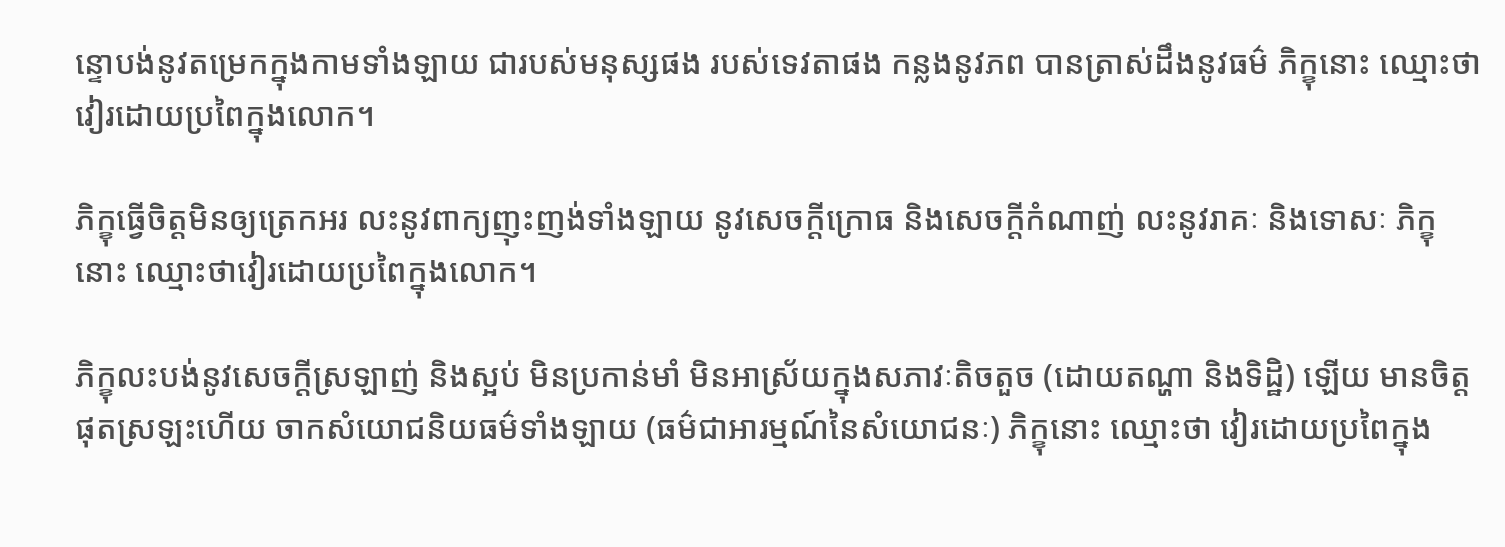ន្ទោបង់នូវតម្រេកក្នុងកាមទាំងឡាយ ជារបស់មនុស្សផង របស់ទេវតាផង កន្លងនូវភព បានត្រាស់ដឹងនូវធម៌ ភិក្ខុនោះ ឈ្មោះថា វៀរដោយប្រពៃក្នុងលោក។

ភិក្ខុធ្វើចិត្តមិនឲ្យត្រេកអរ លះនូវពាក្យញុះញង់ទាំងឡាយ នូវសេចក្តីក្រោធ និងសេចក្តីកំណាញ់ លះនូវរាគៈ និងទោសៈ ភិក្ខុនោះ ឈ្មោះថាវៀរដោយប្រពៃក្នុងលោក។

ភិក្ខុលះបង់នូវសេចក្តីស្រឡាញ់ និងស្អប់ មិនប្រកាន់មាំ មិនអាស្រ័យក្នុងសភាវៈតិចតួច (ដោយតណ្ហា និងទិដ្ឋិ) ឡើយ មានចិត្តផុតស្រឡះហើយ ចាកសំយោជនិយធម៌ទាំងឡាយ (ធម៌ជាអារម្មណ៍នៃសំយោជនៈ) ភិក្ខុនោះ ឈ្មោះថា វៀរដោយប្រពៃក្នុង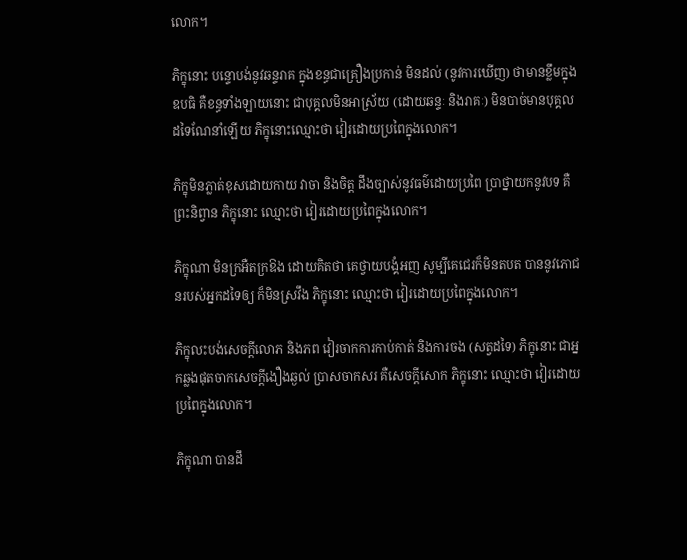លោក។

ភិក្ខុនោះ បន្ទោបង់នូវឆន្ទរាគ ក្នុងខន្ធជាគ្រឿងប្រកាន់ មិនដល់ (នូវការឃើញ) ថាមានខ្លឹមក្នុងឧបធិ គឺខន្ធទាំងឡាយនោះ ជាបុគ្គលមិនអាស្រ័យ (ដោយឆន្ទៈ និងរាគៈ) មិនបាច់មានបុគ្គលដទៃណែនាំឡើយ ភិក្ខុនោះឈ្មោះថា វៀរដោយប្រពៃក្នុងលោក។

ភិក្ខុមិនភ្លាត់ខុសដោយកាយ វាចា និងចិត្ត ដឹងច្បាស់នូវធម៌ដោយប្រពៃ ប្រាថ្នាយកនូវបទ គឺព្រះនិព្វាន ភិក្ខុនោះ ឈ្មោះថា វៀរដោយប្រពៃក្នុងលោក។

ភិក្ខុណា មិនក្រអឺតក្រឱង ដោយគិតថា គេថ្វាយបង្គំអញ សូម្បីគេជេរក៏មិនតបត បាននូវភោជនរបស់អ្នកដទៃឲ្យ ក៏មិនស្រវឹង ភិក្ខុនោះ ឈ្មោះថា វៀរដោយប្រពៃក្នុងលោក។

ភិក្ខុលះបង់សេចក្តីលោភ និងភព វៀរចាកការកាប់កាត់ និងការចង (សត្វដទៃ) ភិក្ខុនោះ ជាអ្នកឆ្លងផុតចាកសេចក្តីងឿងឆ្ងល់ ប្រាសចាកសរ គឺសេចក្តីសោក ភិក្ខុនោះ ឈ្មោះថា វៀរដោយប្រពៃក្នុងលោក។

ភិក្ខុណា បានដឹ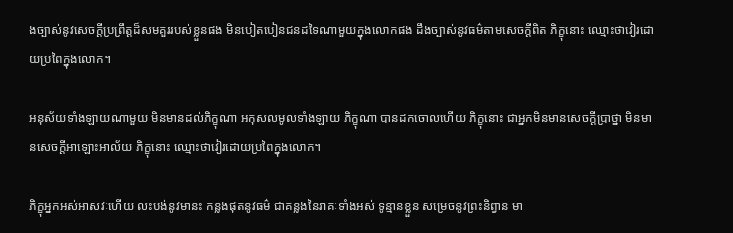ងច្បាស់នូវសេចក្តីប្រព្រឹត្តដ៏សមគួររបស់ខ្លួនផង មិនបៀតបៀនជនដទៃណាមួយក្នុងលោកផង ដឹងច្បាស់នូវធម៌តាមសេចក្តីពិត ភិក្ខុនោះ ឈ្មោះថាវៀរដោយប្រពៃក្នុងលោក។

អនុស័យទាំងឡាយណាមួយ មិនមានដល់ភិក្ខុណា អកុសលមូលទាំងឡាយ ភិក្ខុណា បានដកចោលហើយ ភិក្ខុនោះ ជាអ្នកមិនមានសេចក្តីប្រាថ្នា មិនមានសេចក្តីអាឡោះអាល័យ ភិក្ខុនោះ ឈ្មោះថាវៀរដោយប្រពៃក្នុងលោក។

ភិក្ខុអ្នកអស់អាសវៈហើយ លះបង់នូវមានះ កន្លងផុតនូវធម៌ ជាគន្លងនៃរាគៈទាំងអស់ ទូន្មានខ្លួន សម្រេចនូវព្រះនិព្វាន មា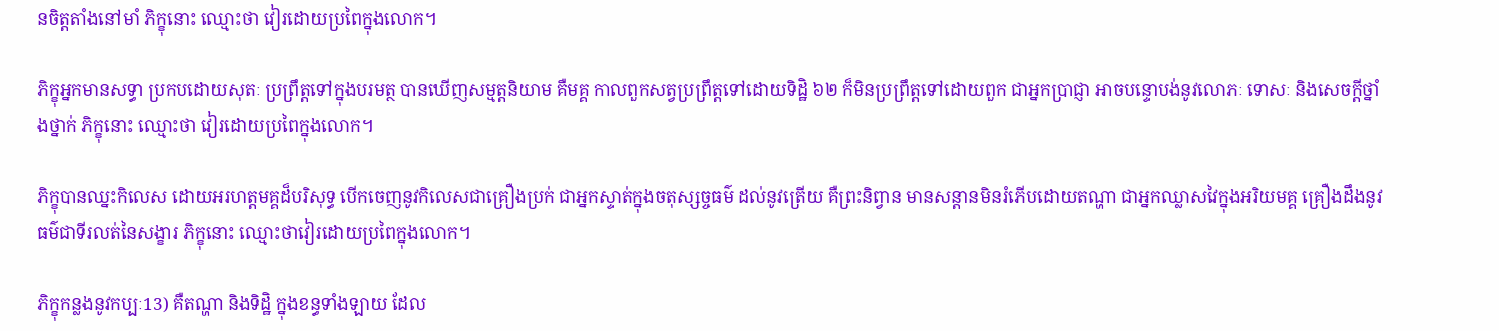នចិត្តតាំងនៅមាំ ភិក្ខុនោះ ឈ្មោះថា វៀរដោយប្រពៃក្នុងលោក។

ភិក្ខុអ្នកមានសទ្ធា ប្រកបដោយសុតៈ ប្រព្រឹត្តទៅក្នុងបរមត្ថ បានឃើញសម្មត្តនិយាម គឺមគ្គ កាលពួកសត្វប្រព្រឹត្តទៅដោយទិដ្ឋិ ៦២ ក៏មិនប្រព្រឹត្តទៅដោយពួក ជាអ្នកប្រាជ្ញា អាចបន្ទោបង់នូវលោភៈ ទោសៈ និងសេចក្តីថ្នាំងថ្នាក់ ភិក្ខុនោះ ឈ្មោះថា វៀរដោយប្រពៃក្នុងលោក។

ភិក្ខុបានឈ្នះកិលេស ដោយអរហត្តមគ្គដ៏បរិសុទ្ធ បើកចេញនូវកិលេសជាគ្រឿងប្រក់ ជាអ្នកស្ទាត់ក្នុងចតុស្សច្ចធម៌ ដល់នូវត្រើយ គឺព្រះនិព្វាន មានសន្តានមិនរំភើបដោយតណ្ហា ជាអ្នកឈ្លាសវៃក្នុងអរិយមគ្គ គ្រឿងដឹងនូវធម៌ជាទីរលត់នៃសង្ខារ ភិក្ខុនោះ ឈ្មោះថាវៀរដោយប្រពៃក្នុងលោក។

ភិក្ខុកន្លងនូវកប្បៈ13) គឺតណ្ហា និងទិដ្ឋិ ក្នុងខន្ធទាំងឡាយ ដែល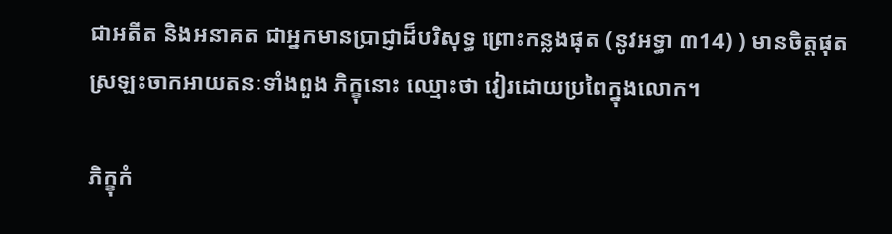ជាអតីត និងអនាគត ជាអ្នកមានប្រាជ្ញាដ៏បរិសុទ្ធ ព្រោះកន្លងផុត (នូវអទ្ធា ៣14) ) មានចិត្តផុតស្រឡះចាកអាយតនៈទាំងពួង ភិក្ខុនោះ ឈ្មោះថា វៀរដោយប្រពៃក្នុងលោក។

ភិក្ខុកំ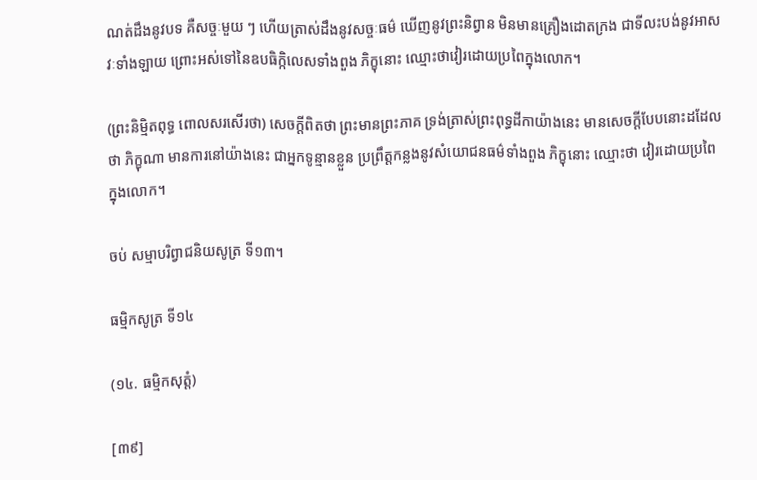ណត់ដឹងនូវបទ គឺសច្ចៈមួយ ៗ ហើយត្រាស់ដឹងនូវសច្ចៈធម៌ ឃើញនូវព្រះនិព្វាន មិនមានគ្រឿងដោតក្រង ជាទីលះបង់នូវអាសវៈទាំងឡាយ ព្រោះអស់ទៅនៃឧបធិក្កិលេសទាំងពួង ភិក្ខុនោះ ឈ្មោះថាវៀរដោយប្រពៃក្នុងលោក។

(ព្រះនិម្មិតពុទ្ធ ពោលសរសើរថា) សេចក្តីពិតថា ព្រះមានព្រះភាគ ទ្រង់ត្រាស់ព្រះពុទ្ធដីកាយ៉ាងនេះ មានសេចក្តីបែបនោះដដែលថា ភិក្ខុណា មានការនៅយ៉ាងនេះ ជាអ្នកទូន្មានខ្លួន ប្រព្រឹត្តកន្លងនូវសំយោជនធម៌ទាំងពួង ភិក្ខុនោះ ឈ្មោះថា វៀរដោយប្រពៃក្នុងលោក។

ចប់ សម្មាបរិព្វាជនិយសូត្រ ទី១៣។

ធម្មិកសូត្រ ទី១៤

(១៤. ធម្មិកសុត្តំ)

[៣៩]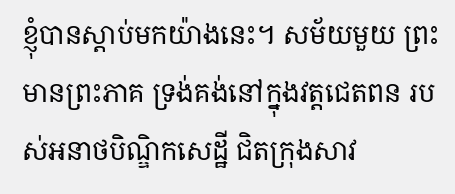ខ្ញុំបានស្តាប់មកយ៉ាងនេះ។ សម័យមួយ ព្រះមានព្រះភាគ ទ្រង់គង់នៅក្នុងវត្តជេតពន របស់អនាថបិណ្ឌិកសេដ្ឋី ជិតក្រុងសាវ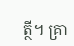ត្ថី។ គ្រា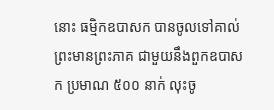នោះ ធម្មិកឧបាសក បានចូលទៅគាល់ព្រះមានព្រះភាគ ជាមួយនឹងពួកឧបាសក ប្រមាណ ៥០០ នាក់ លុះចូ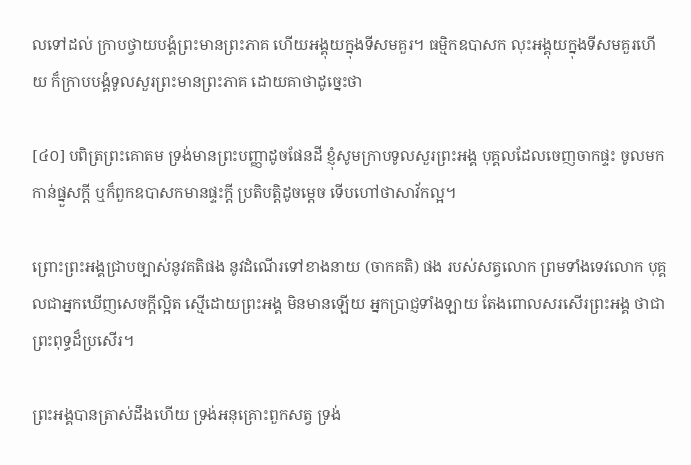លទៅដល់ ក្រាបថ្វាយបង្គំព្រះមានព្រះភាគ ហើយអង្គុយក្នុងទីសមគួរ។ ធម្មិកឧបាសក លុះអង្គុយក្នុងទីសមគួរហើយ ក៏ក្រាបបង្គំទូលសួរព្រះមានព្រះភាគ ដោយគាថាដូច្នេះថា

[៤០] បពិត្រព្រះគោតម ទ្រង់មានព្រះបញ្ញាដូចផែនដី ខ្ញុំសូមក្រាបទូលសួរព្រះអង្គ បុគ្គលដែលចេញចាកផ្ទះ ចូលមកកាន់ផ្នួសក្តី ឬក៏ពួកឧបាសកមានផ្ទះក្តី ប្រតិបត្តិដូចម្តេច ទើបហៅថាសាវ័កល្អ។

ព្រោះព្រះអង្គជ្រាបច្បាស់នូវគតិផង នូវដំណើរទៅខាងនាយ (ចាកគតិ) ផង របស់សត្វលោក ព្រមទាំងទេវលោក បុគ្គលជាអ្នកឃើញសេចក្តីល្អិត ស្មើដោយព្រះអង្គ មិនមានឡើយ អ្នកប្រាជ្ញទាំងឡាយ តែងពោលសរសើរព្រះអង្គ ថាជាព្រះពុទ្ធដ៏ប្រសើរ។

ព្រះអង្គបានត្រាស់ដឹងហើយ ទ្រង់អនុគ្រោះពួកសត្វ ទ្រង់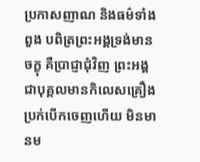ប្រកាសញាណ និងធម៌ទាំងពួង បពិត្រព្រះអង្គទ្រង់មានចក្ខុ គឺប្រាជ្ញាជុំវិញ ព្រះអង្គជាបុគ្គលមានកិលេសគ្រឿងប្រក់បើកចេញហើយ មិនមានម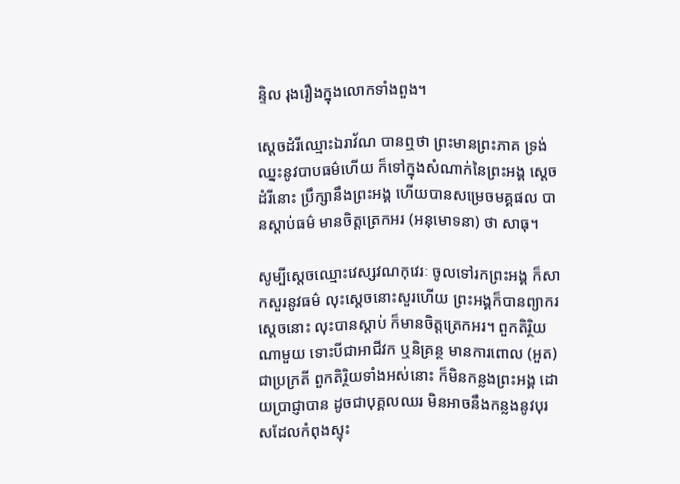ន្ទិល រុងរឿងក្នុងលោកទាំងពួង។

សេ្តចដំរីឈ្មោះឯរាវ័ណ បានឮថា ព្រះមានព្រះភាគ ទ្រង់ឈ្នះនូវបាបធម៌ហើយ ក៏ទៅក្នុងសំណាក់នៃព្រះអង្គ ស្តេចដំរីនោះ ប្រឹក្សានឹងព្រះអង្គ ហើយបានសម្រេចមគ្គផល បានស្តាប់ធម៌ មានចិត្តត្រេកអរ (អនុមោទនា) ថា សាធុ។

សូម្បីស្តេចឈ្មោះវេស្សវណកុវេរៈ ចូលទៅរកព្រះអង្គ ក៏សាកសួរនូវធម៌ លុះស្តេចនោះសួរហើយ ព្រះអង្គក៏បានព្យាករ ស្តេចនោះ លុះបានស្តាប់ ក៏មានចិត្តត្រេកអរ។ ពួកតិរិ្ថយណាមួយ ទោះបីជាអាជីវក ឬនិគ្រន្ថ មានការពោល (អួត) ជាប្រក្រតី ពួកតិរិ្ថយទាំងអស់នោះ ក៏មិនកន្លងព្រះអង្គ ដោយប្រាជ្ញាបាន ដូចជាបុគ្គលឈរ មិនអាចនឹងកន្លងនូវបុរសដែលកំពុងស្ទុះ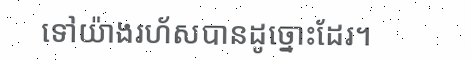ទៅយ៉ាងរហ័សបានដូច្នោះដែរ។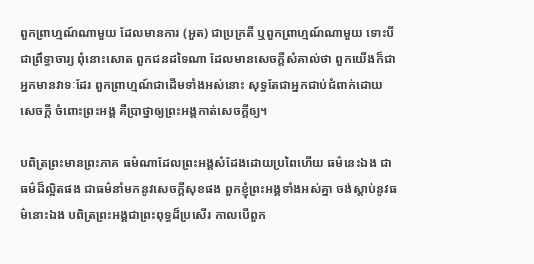ពួកព្រាហ្មណ៍ណាមួយ ដែលមានការ (អួត) ជាប្រក្រតី ឬពួកព្រាហ្មណ៍ណាមួយ ទោះបីជាព្រឹទ្ធាចារ្យ ពុំនោះសោត ពួកជនដទៃណា ដែលមានសេចក្តីសំគាល់ថា ពួកយើងក៏ជាអ្នកមានវាទៈដែរ ពួកព្រាហ្មណ៍ជាដើមទាំងអស់នោះ សុទ្ធតែជាអ្នកជាប់ជំពាក់ដោយសេចក្តី ចំពោះព្រះអង្គ គឺប្រាថ្នាឲ្យព្រះអង្គកាត់សេចក្តីឲ្យ។

បពិត្រព្រះមានព្រះភាគ ធម៌ណាដែលព្រះអង្គសំដែងដោយប្រពៃហើយ ធម៌នេះឯង ជាធម៌ដ៏ល្អិតផង ជាធម៌នាំមកនូវសេចក្តីសុខផង ពួកខ្ញុំព្រះអង្គទាំងអស់គ្នា ចង់ស្តាប់នូវធម៌នោះឯង បពិត្រព្រះអង្គជាព្រះពុទ្ធដ៏ប្រសើរ កាលបើពួក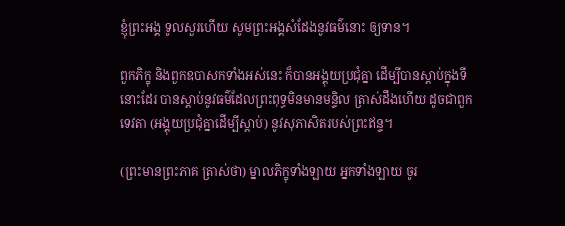ខ្ញុំព្រះអង្គ ទូលសួរហើយ សូមព្រះអង្គសំដែងនូវធម៌នោះ ឲ្យទាន។

ពួកភិក្ខុ និងពួកឧបាសកទាំងអស់នេះ ក៏បានអង្គុយប្រជុំគ្នា ដើម្បីបានស្តាប់ក្នុងទីនោះដែរ បានស្តាប់នូវធម៌ដែលព្រះពុទ្ធមិនមានមន្ទិល ត្រាស់ដឹងហើយ ដូចជាពួកទេវតា (អង្គុយប្រជុំគ្នាដើម្បីស្តាប់) នូវសុភាសិតរបស់ព្រះឥន្ទ។

(ព្រះមានព្រះភាគ ត្រាស់ថា) ម្នាលភិក្ខុទាំងឡាយ អ្នកទាំងឡាយ ចូរ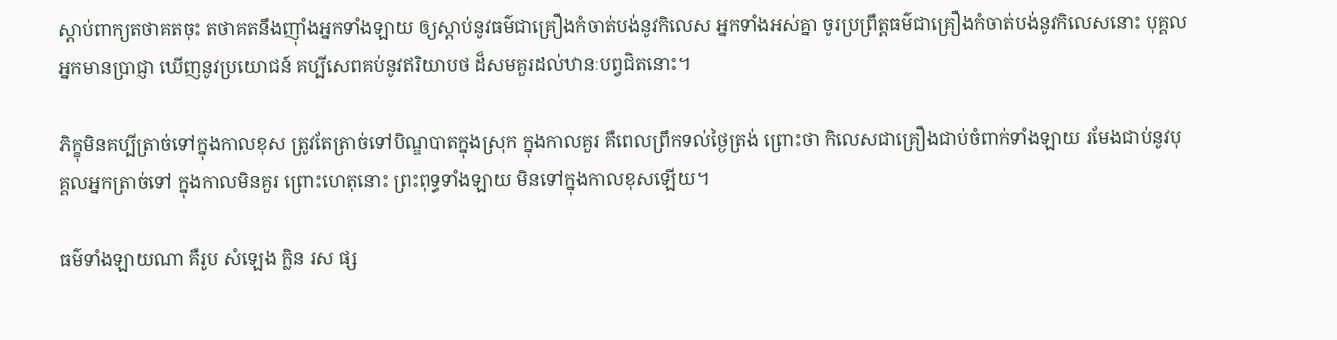ស្តាប់ពាក្យតថាគតចុះ តថាគតនឹងញ៉ាំងអ្នកទាំងឡាយ ឲ្យស្តាប់នូវធម៌ជាគ្រឿងកំចាត់បង់នូវកិលេស អ្នកទាំងអស់គ្នា ចូរប្រព្រឹត្តធម៌ជាគ្រឿងកំចាត់បង់នូវកិលេសនោះ បុគ្គលអ្នកមានប្រាជ្ញា ឃើញនូវប្រយោជន៍ គប្បីសេពគប់នូវឥរិយាបថ ដ៏សមគួរដល់ឋានៈបព្វជិតនោះ។

ភិក្ខុមិនគប្បីត្រាច់ទៅក្នុងកាលខុស ត្រូវតែត្រាច់ទៅបិណ្ឌបាតក្នុងស្រុក ក្នុងកាលគួរ គឺពេលព្រឹកទល់ថ្ងៃត្រង់ ព្រោះថា កិលេសជាគ្រឿងជាប់ចំពាក់ទាំងឡាយ រមែងជាប់នូវបុគ្គលអ្នកត្រាច់ទៅ ក្នុងកាលមិនគួរ ព្រោះហេតុនោះ ព្រះពុទ្ធទាំងឡាយ មិនទៅក្នុងកាលខុសឡើយ។

ធម៌ទាំងឡាយណា គឺរូប សំឡេង ក្លិន រស ផ្ស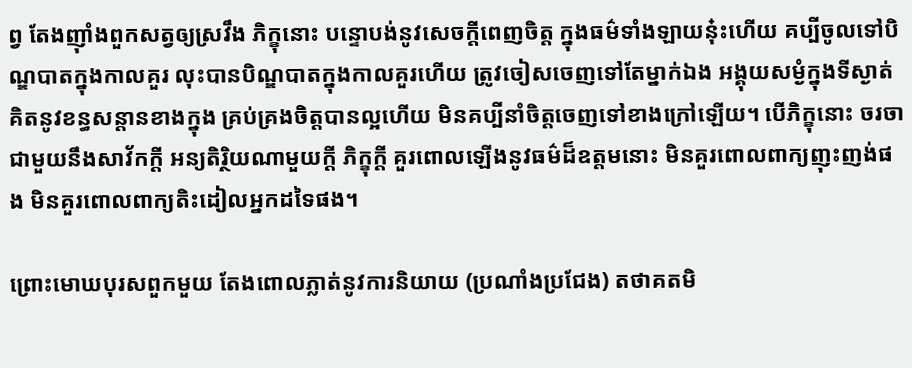ព្វ តែងញ៉ាំងពួកសត្វឲ្យស្រវឹង ភិក្ខុនោះ បន្ទោបង់នូវសេចក្តីពេញចិត្ត ក្នុងធម៌ទាំងឡាយនុ៎ះហើយ គប្បីចូលទៅបិណ្ឌបាតក្នុងកាលគួរ លុះបានបិណ្ឌបាតក្នុងកាលគួរហើយ ត្រូវចៀសចេញទៅតែម្នាក់ឯង អង្គុយសម្ងំក្នុងទីស្ងាត់ គិតនូវខន្ធសន្តានខាងក្នុង គ្រប់គ្រងចិត្តបានល្អហើយ មិនគប្បីនាំចិត្តចេញទៅខាងក្រៅឡើយ។ បើភិក្ខុនោះ ចរចាជាមួយនឹងសាវ័កក្តី អន្យតិរិ្ថយណាមួយក្តី ភិក្ខុក្តី គួរពោលឡើងនូវធម៌ដ៏ឧត្តមនោះ មិនគួរពោលពាក្យញុះញង់ផង មិនគួរពោលពាក្យតិះដៀលអ្នកដទៃផង។

ព្រោះមោឃបុរសពួកមួយ តែងពោលភ្លាត់នូវការនិយាយ (ប្រណាំងប្រជែង) តថាគតមិ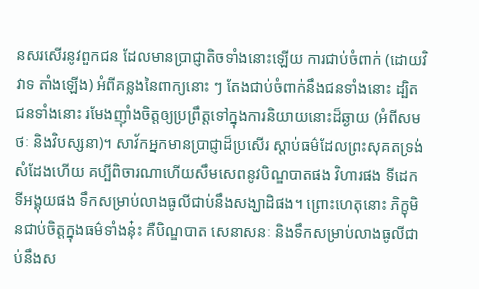នសរសើរនូវពួកជន ដែលមានប្រាជ្ញាតិចទាំងនោះឡើយ ការជាប់ចំពាក់ (ដោយវិវាទ តាំងឡើង) អំពីគន្លងនៃពាក្យនោះ ៗ តែងជាប់ចំពាក់នឹងជនទាំងនោះ ដ្បិតជនទាំងនោះ រមែងញ៉ាំងចិត្តឲ្យប្រព្រឹត្តទៅក្នុងការនិយាយនោះដ៏ឆ្ងាយ (អំពីសមថៈ និងវិបស្សនា)។ សាវ័កអ្នកមានប្រាជ្ញាដ៏ប្រសើរ ស្តាប់ធម៌ដែលព្រះសុគតទ្រង់សំដែងហើយ គប្បីពិចារណាហើយសឹមសេពនូវបិណ្ឌបាតផង វិហារផង ទីដេក ទីអង្គុយផង ទឹកសម្រាប់លាងធូលីជាប់នឹងសង្ឃាដិផង។ ព្រោះហេតុនោះ ភិក្ខុមិនជាប់ចិត្តក្នុងធម៌ទាំងនុ៎ះ គឺបិណ្ឌបាត សេនាសនៈ និងទឹកសម្រាប់លាងធូលីជាប់នឹងស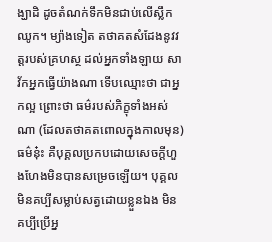ង្ឃាដិ ដូចតំណក់ទឹកមិនជាប់លើស្លឹកឈូក។ ម្យ៉ាងទៀត តថាគតសំដែងនូវវត្តរបស់គ្រហស្ថ ដល់អ្នកទាំងឡាយ សាវ័កអ្នកធ្វើយ៉ាងណា ទើបឈ្មោះថា ជាអ្នកល្អ ព្រោះថា ធម៌របស់ភិក្ខុទាំងអស់ណា (ដែលតថាគតពោលក្នុងកាលមុន) ធម៌នុ៎ះ គឺបុគ្គលប្រកបដោយសេចក្តីហួងហែងមិនបានសម្រេចឡើយ។ បុគ្គលមិនគប្បីសម្លាប់សត្វដោយខ្លួនឯង មិនគប្បីប្រើអ្ន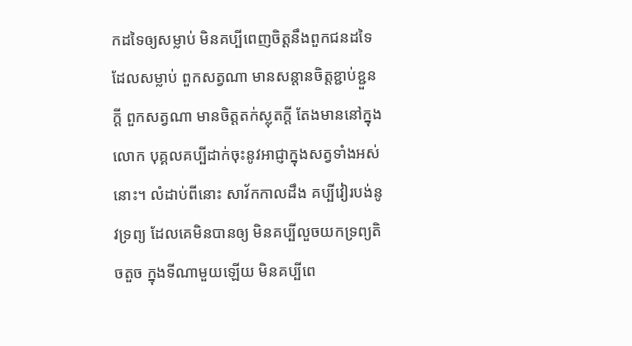កដទៃឲ្យសម្លាប់ មិនគប្បីពេញចិត្តនឹងពួកជនដទៃដែលសម្លាប់ ពួកសត្វណា មានសន្តានចិត្តខ្ជាប់ខ្ជួនក្តី ពួកសត្វណា មានចិត្តតក់ស្លុតក្តី តែងមាននៅក្នុងលោក បុគ្គលគប្បីដាក់ចុះនូវអាជ្ញាក្នុងសត្វទាំងអស់នោះ។ លំដាប់ពីនោះ សាវ័កកាលដឹង គប្បីវៀរបង់នូវទ្រព្យ ដែលគេមិនបានឲ្យ មិនគប្បីលួចយកទ្រព្យតិចតួច ក្នុងទីណាមួយឡើយ មិនគប្បីពេ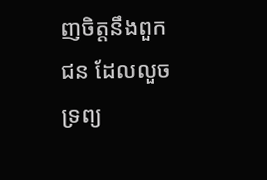ញចិត្តនឹងពួកជន ដែលលួចទ្រព្យ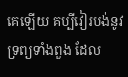គេឡើយ គប្បីវៀរបង់នូវទ្រព្យទាំងពួង ដែល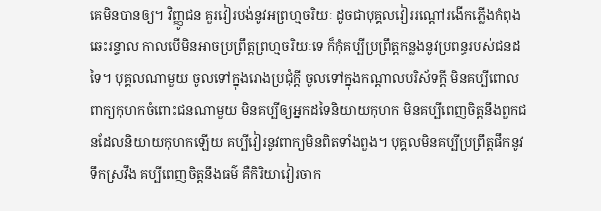គេមិនបានឲ្យ។ វិញ្ញូជន គួរវៀរបង់នូវអព្រហ្មចរិយៈ ដូចជាបុគ្គលវៀររណ្តៅរងើកភ្លើងកំពុងឆេះរន្ទាល កាលបើមិនអាចប្រព្រឹត្តព្រហ្មចរិយៈទេ ក៏កុំគប្បីប្រព្រឹត្តកន្លងនូវប្រពន្ធរបស់ជនដទៃ។ បុគ្គលណាមួយ ចូលទៅក្នុងរោងប្រជុំក្តី ចូលទៅក្នុងកណ្តាលបរិស័ទក្តី មិនគប្បីពោលពាក្យកុហកចំពោះជនណាមួយ មិនគប្បីឲ្យអ្នកដទៃនិយាយកុហក មិនគប្បីពេញចិត្តនឹងពួកជនដែលនិយាយកុហកឡើយ គប្បីវៀរនូវពាក្យមិនពិតទាំងពួង។ បុគ្គលមិនគប្បីប្រព្រឹត្តផឹកនូវទឹកស្រវឹង គប្បីពេញចិត្តនឹងធម៌ គឺកិរិយាវៀរចាក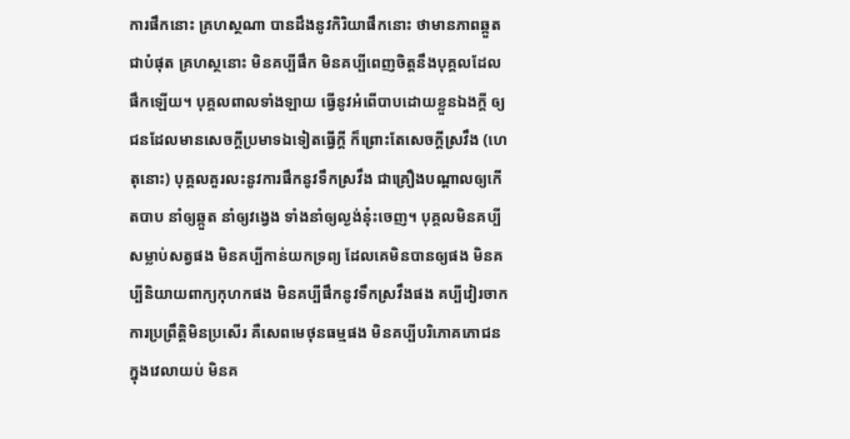ការផឹកនោះ គ្រហស្ថណា បានដឹងនូវកិរិយាផឹកនោះ ថាមានភាពឆ្កួតជាបំផុត គ្រហស្ថនោះ មិនគប្បីផឹក មិនគប្បីពេញចិត្តនឹងបុគ្គលដែលផឹកឡើយ។ បុគ្គលពាលទាំងឡាយ ធ្វើនូវអំពើបាបដោយខ្លួនឯងក្តី ឲ្យជនដែលមានសេចក្តីប្រមាទឯទៀតធ្វើក្តី ក៏ព្រោះតែសេចក្តីស្រវឹង (ហេតុនោះ) បុគ្គលគួរលះនូវការផឹកនូវទឹកស្រវឹង ជាគ្រឿងបណ្តាលឲ្យកើតបាប នាំឲ្យឆ្កួត នាំឲ្យវង្វេង ទាំងនាំឲ្យល្ងង់នុ៎ះចេញ។ បុគ្គលមិនគប្បីសម្លាប់សត្វផង មិនគប្បីកាន់យកទ្រព្យ ដែលគេមិនបានឲ្យផង មិនគប្បីនិយាយពាក្យកុហកផង មិនគប្បីផឹកនូវទឹកស្រវឹងផង គប្បីវៀរចាកការប្រព្រឹត្តិមិនប្រសើរ គឺសេពមេថុនធម្មផង មិនគប្បីបរិភោគភោជន ក្នុងវេលាយប់ មិនគ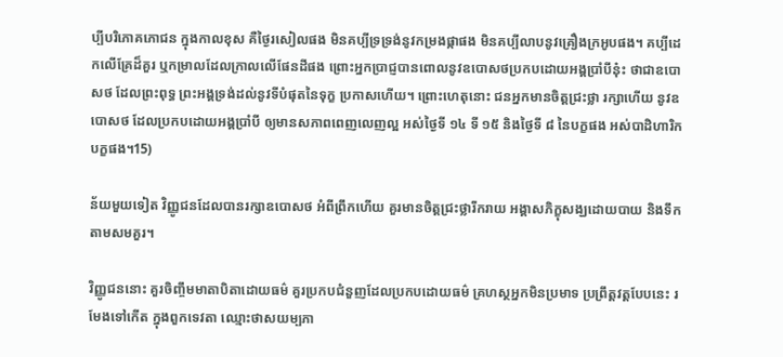ប្បីបរិភោគភោជន ក្នុងកាលខុស គឺថ្ងៃរសៀលផង មិនគប្បីទ្រទ្រង់នូវកម្រងផ្កាផង មិនគប្បីលាបនូវគ្រឿងក្រអូបផង។ គប្បីដេកលើគ្រែដ៏គួរ ឬកម្រាលដែលក្រាលលើផែនដីផង ព្រោះអ្នកប្រាជ្ញបានពោលនូវឧបោសថប្រកបដោយអង្គប្រាំបីនុ៎ះ ថាជាឧបោសថ ដែលព្រះពុទ្ធ ព្រះអង្គទ្រង់ដល់នូវទីបំផុតនៃទុក្ខ ប្រកាសហើយ។ ព្រោះហេតុនោះ ជនអ្នកមានចិត្តជ្រះថ្លា រក្សាហើយ នូវឧបោសថ ដែលប្រកបដោយអង្គប្រាំបី ឲ្យមានសភាពពេញលេញល្អ អស់ថ្ងៃទី ១៤ ទី ១៥ និងថ្ងៃទី ៨ នៃបក្ខផង អស់បាដិហារិកបក្ខផង។15)

ន័យមួយទៀត វិញ្ញូជនដែលបានរក្សាឧបោសថ អំពីព្រឹកហើយ គួរមានចិត្តជ្រះថ្លារីករាយ អង្គាសភិក្ខុសង្ឃដោយបាយ និងទឹកតាមសមគួរ។

វិញ្ញូជននោះ គួរចិញ្ចឹមមាតាបិតាដោយធម៌ គួរប្រកបជំនួញដែលប្រកបដោយធម៌ គ្រហស្ថអ្នកមិនប្រមាទ ប្រព្រឹត្តវត្តបែបនេះ រមែងទៅកើត ក្នុងពួកទេវតា ឈ្មោះថាសយម្បភា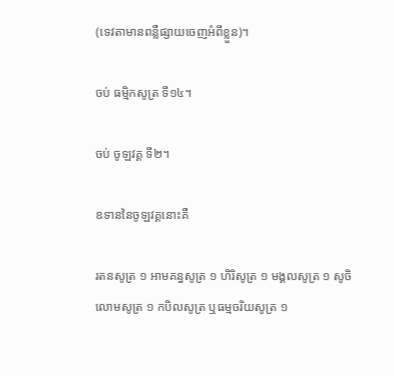(ទេវតាមានពន្លឺផ្សាយចេញអំពីខ្លួន)។

ចប់ ធម្មិកសូត្រ ទី១៤។

ចប់ ចូឡវគ្គ ទី២។

ឧទាននៃចូឡវគ្គនោះគឺ

រតនសូត្រ ១ អាមគន្ធសូត្រ ១ ហិរិសូត្រ ១ មង្គលសូត្រ ១ សូចិលោមសូត្រ ១ កបិលសូត្រ ឬធម្មចរិយសូត្រ ១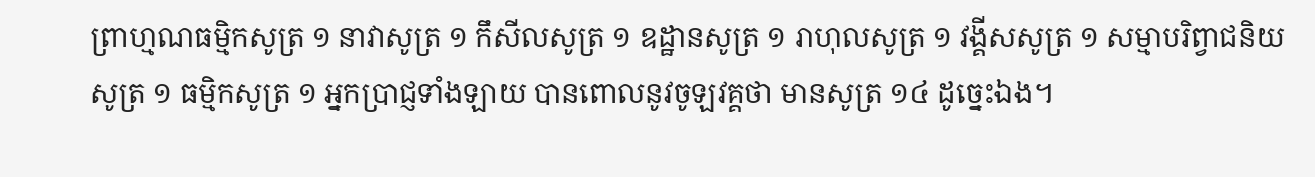ព្រាហ្មណធម្មិកសូត្រ ១ នាវាសូត្រ ១ កឹសីលសូត្រ ១ ឧដ្ឋានសូត្រ ១ រាហុលសូត្រ ១ វង្គីសសូត្រ ១ សម្មាបរិព្វាជនិយសូត្រ ១ ធម្មិកសូត្រ ១ អ្នកប្រាជ្ញទាំងឡាយ បានពោលនូវចូឡវគ្គថា មានសូត្រ ១៤ ដូច្នេះឯង។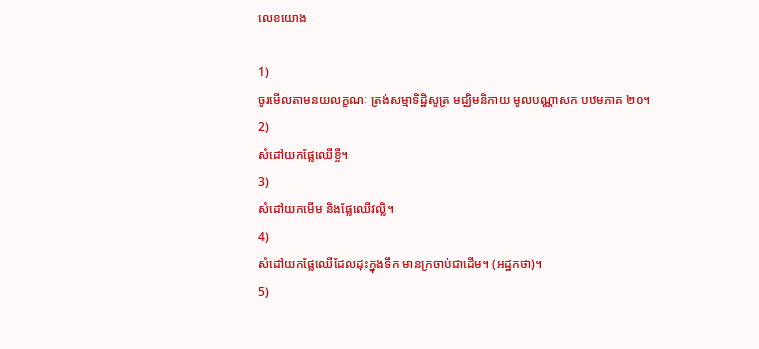លេខយោង

1)
ចូរមើលតាមនយលក្ខណៈ ត្រង់សម្មាទិដ្ឋិសូត្រ មជ្ឈិមនិកាយ មូលបណ្ណាសក បឋមភាគ ២០។
2)
សំដៅយកផ្លែឈើខ្ចី។
3)
សំដៅយកមើម និងផ្លែឈើវល្លិ។
4)
សំដៅយកផ្លែឈើដែលដុះក្នុងទឹក មានក្រចាប់ជាដើម។ (អដ្ឋកថា)។
5)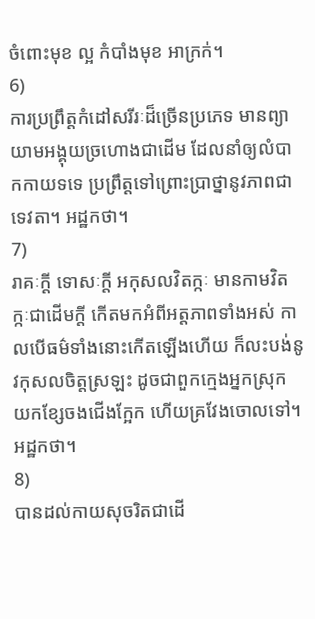ចំពោះមុខ ល្អ កំបាំងមុខ អាក្រក់។
6)
ការប្រព្រឹត្តកំដៅសរីរៈដ៏ច្រើនប្រភេទ មានព្យាយាមអង្គុយច្រហោងជាដើម ដែលនាំឲ្យលំបាកកាយទទេ ប្រព្រឹត្តទៅព្រោះប្រាថ្នានូវភាពជាទេវតា។ អដ្ឋកថា។
7)
រាគៈក្តី ទោសៈក្តី អកុសលវិតក្កៈ មានកាមវិតក្កៈជាដើមក្តី កើតមកអំពីអត្តភាពទាំងអស់ កាលបើធម៌ទាំងនោះកើតឡើងហើយ ក៏លះបង់នូវកុសលចិត្តស្រឡះ ដូចជាពួកក្មេងអ្នកស្រុក យកខ្សែចងជើងក្អែក ហើយគ្រវែងចោលទៅ។ អដ្ឋកថា។
8)
បានដល់កាយសុចរិតជាដើ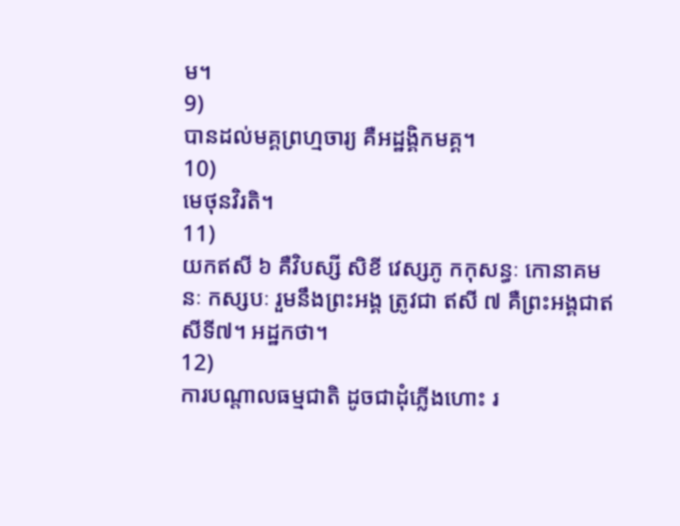ម។
9)
បានដល់មគ្គព្រហ្មចារ្យ គឺអដ្ឋង្គិកមគ្គ។
10)
មេថុនវិរតិ។
11)
យកឥសី ៦ គឺវិបស្សី សិខី វេស្សភូ កកុសន្ធៈ កោនាគមនៈ កស្សបៈ រួមនឹងព្រះអង្គ ត្រូវជា ឥសី ៧ គឺព្រះអង្គជាឥសីទី៧។ អដ្ឋកថា។
12)
ការបណ្តាលធម្មជាតិ ដូចជាដុំភ្លើងហោះ រ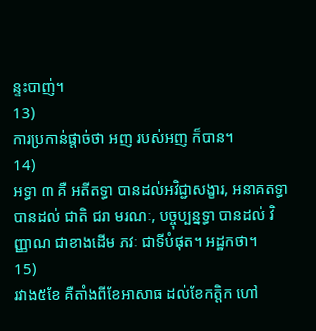ន្ទះបាញ់។
13)
ការប្រកាន់ផ្តាច់ថា អញ របស់អញ ក៏បាន។
14)
អទ្ធា ៣ គឺ អតីតទ្ធា បានដល់អវិជ្ជាសង្ខារ, អនាគតទ្ធា បានដល់ ជាតិ ជរា មរណៈ, បច្ចុប្បន្នទ្ធា បានដល់ វិញ្ញាណ ជាខាងដើម ភវៈ ជាទីបំផុត។ អដ្ឋកថា។
15)
រវាង៥ខែ គឺតាំងពីខែអាសាធ ដល់ខែកត្តិក ហៅ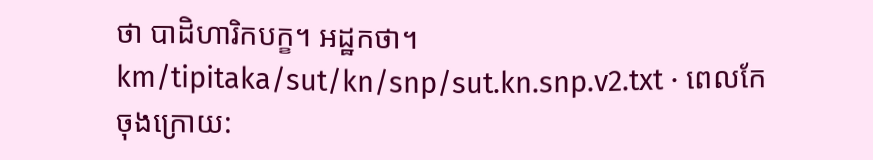ថា បាដិហារិកបក្ខ។ អដ្ឋកថា។
km/tipitaka/sut/kn/snp/sut.kn.snp.v2.txt · ពេលកែចុងក្រោយ: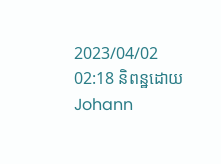2023/04/02 02:18 និពន្ឋដោយ Johann